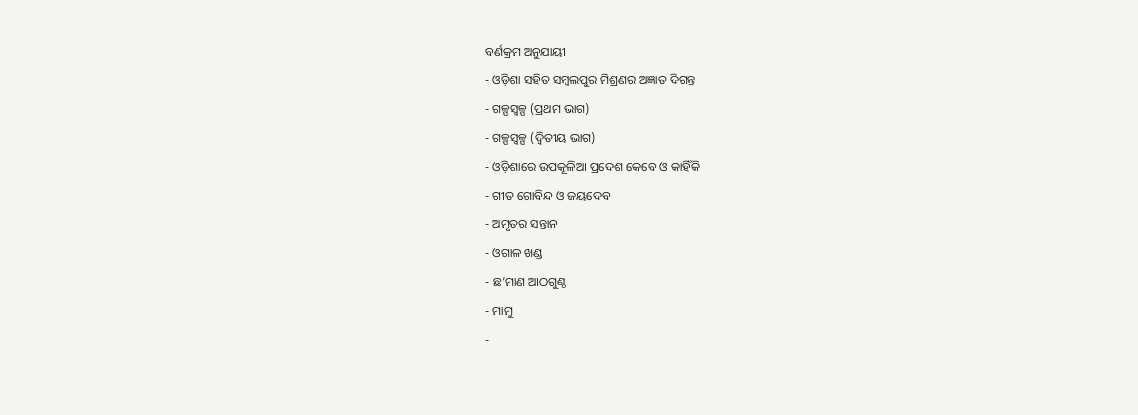ବର୍ଣକ୍ରମ ଅନୁଯାୟୀ
- ଓଡ଼ିଶା ସହିତ ସମ୍ବଲପୁର ମିଶ୍ରଣର ଅଜ୍ଞାତ ଦିଗନ୍ତ
- ଗଳ୍ପସ୍ୱଳ୍ପ (ପ୍ରଥମ ଭାଗ)
- ଗଳ୍ପସ୍ୱଳ୍ପ (ଦ୍ୱିତୀୟ ଭାଗ)
- ଓଡ଼ିଶାରେ ଉପକୂଳିଆ ପ୍ରଦେଶ କେବେ ଓ କାହିଁକି
- ଗୀତ ଗୋବିନ୍ଦ ଓ ଜୟଦେବ
- ଅମୃତର ସନ୍ତାନ
- ଓଗାଳ ଖଣ୍ଡ
- ଛ’ମାଣ ଆଠଗୁଣ୍ଠ
- ମାମୁ
-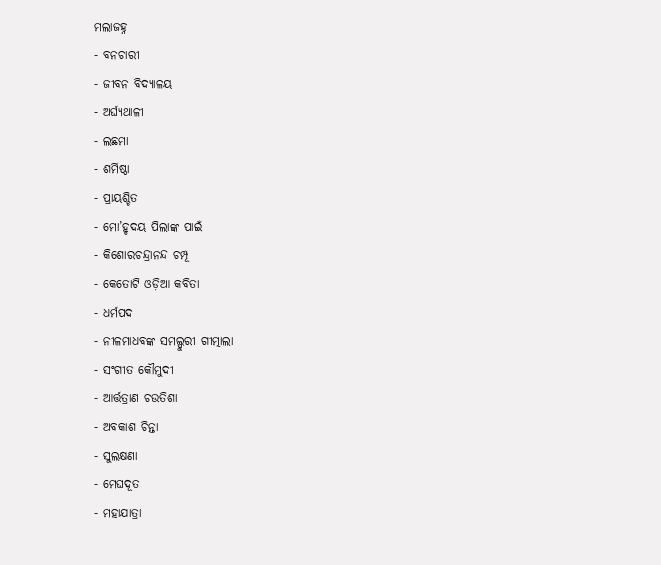ମଲାଜହ୍ନ
- ବନଚାରୀ
- ଜୀବନ ବିଦ୍ୟାଳୟ
- ଅର୍ଘ୍ୟଥାଳୀ
- ଲଛମା
- ଶର୍ମିଷ୍ଠା
- ପ୍ରାୟଶ୍ଚିତ
- ମୋ’ହୃଦୟ ପିଲାଙ୍କ ପାଇଁ
- କିଶୋରଚନ୍ଦ୍ରାନନ୍ଦ ଚମ୍ପୂ
- କେତୋଟି ଓଡ଼ିଆ କବିତା
- ଧର୍ମପଦ
- ନୀଳମାଧବଙ୍କ ସମଲ୍ପୁରୀ ଗୀତ୍ମାଲା
- ସଂଗୀତ କୌମୁଦୀ
- ଆର୍ତ୍ତତ୍ରାଣ ଚଉତିଶା
- ଅବକାଶ ଚିନ୍ତା
- ସୁଲକ୍ଷଣା
- ମେଘଦୂତ
- ମହାଯାତ୍ରା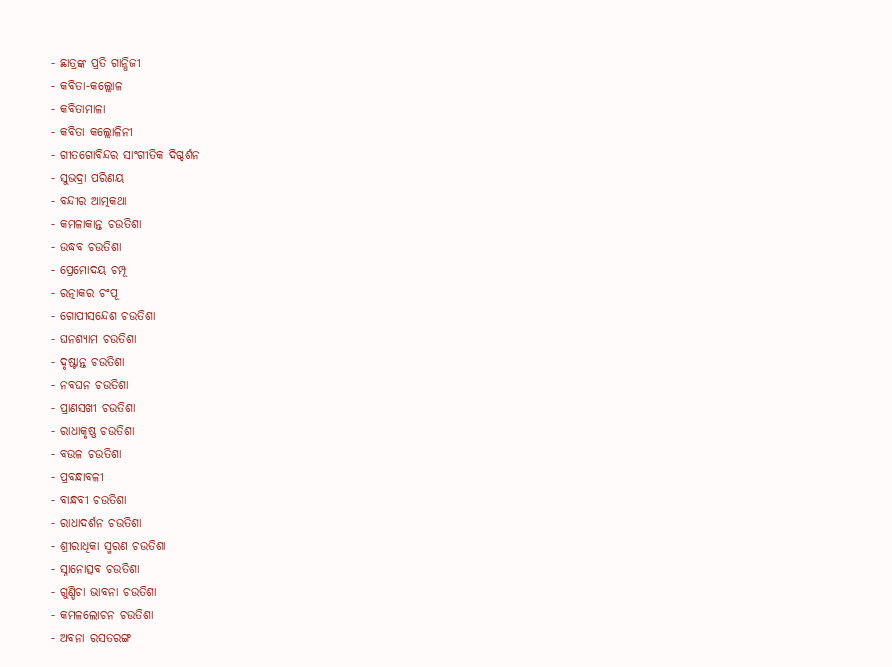- ଛାତ୍ରଙ୍କ ପ୍ରତି ଗାନ୍ଧିଜୀ
- କବିତା-କଲ୍ଲୋଳ
- କବିତାମାଳା
- କବିତା କଲ୍ଲୋଳିନୀ
- ଗୀତଗୋବିନ୍ଦର ସାଂଗୀତିକ ଦିଗ୍ଦର୍ଶନ
- ସୁଭଦ୍ରା ପରିଣୟ
- ବନ୍ଦୀର ଆତ୍ମକଥା
- କମଳାକାନ୍ତ ଚଉତିଶା
- ଉଦ୍ଧବ ଚଉତିଶା
- ପ୍ରେମୋଦୟ ଚମ୍ପୂ
- ରତ୍ନାକର ଚଂପୂ
- ଗୋପୀସନ୍ଦେଶ ଚଉତିଶା
- ଘନଶ୍ୟାମ ଚଉତିଶା
- ଦୃଷ୍ଟାନ୍ତ ଚଉତିଶା
- ନବଘନ ଚଉତିଶା
- ପ୍ରାଣସଖୀ ଚଉତିଶା
- ରାଧାକୃଷ୍ଣ ଚଉତିଶା
- ବଉଳ ଚଉତିଶା
- ପ୍ରବନ୍ଧାବଳୀ
- ବାନ୍ଧବୀ ଚଉତିଶା
- ରାଧାଦର୍ଶନ ଚଉତିଶା
- ଶ୍ରୀରାଧିକା ସ୍ମରଣ ଚଉତିଶା
- ସ୍ନାନୋତ୍ସବ ଚଉତିଶା
- ଗୁଣ୍ଡିଚା ଭାବନା ଚଉତିଶା
- କମଳଲୋଚନ ଚଉତିଶା
- ଅବନା ରସତରଙ୍ଗ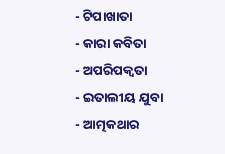- ଟିପାଖାତା
- କାରା କବିତା
- ଅପରିପକ୍ଵତା
- ଇତାଲୀୟ ଯୁବା
- ଆତ୍ମକଥାର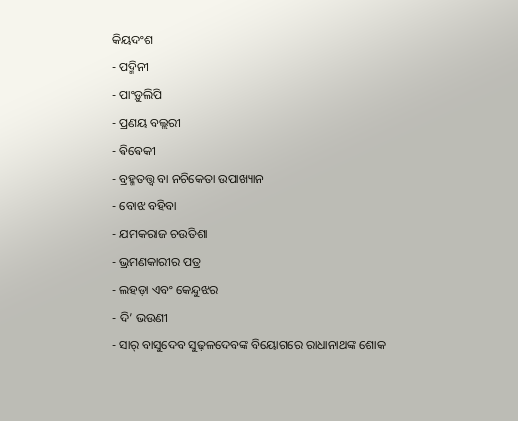କିୟଦଂଶ
- ପଦ୍ମିନୀ
- ପାଂଡ଼ୁଲିପି
- ପ୍ରଣୟ ବଲ୍ଲରୀ
- ଵିଵେକୀ
- ବ୍ରହ୍ମତତ୍ତ୍ୱ ବା ନଚିକେତା ଉପାଖ୍ୟାନ
- ବୋଝ ବହିବା
- ଯମକରାଜ ଚଉତିଶା
- ଭ୍ରମଣକାରୀର ପତ୍ର
- ଲହଡ଼ା ଏବଂ କେନ୍ଦୁଝର
- ଦି’ ଭଉଣୀ
- ସାର୍ ବାସୁଦେବ ସୁଢ଼ଳଦେବଙ୍କ ବିୟୋଗରେ ରାଧାନାଥଙ୍କ ଶୋକ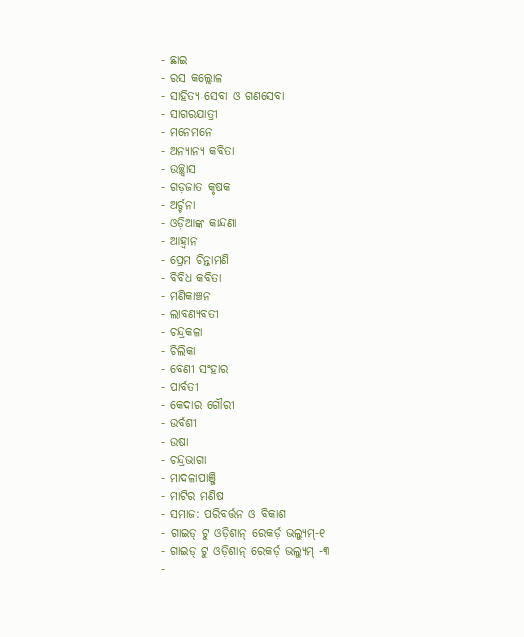- ଛାଇ
- ରସ କଲ୍ଲୋଳ
- ସାହିତ୍ୟ ସେବା ଓ ଗଣସେବା
- ସାଗରଯାତ୍ରୀ
- ମନେମନେ
- ଅନ୍ୟାନ୍ୟ କବିତା
- ଉଚ୍ଛ୍ୱାସ
- ଗଡ଼ଜାତ କୃଷକ
- ଅର୍ଚ୍ଚନା
- ଓଡ଼ିଆଙ୍କ କାନ୍ଦଣା
- ଆହ୍ୱାନ
- ପ୍ରେମ ଚିନ୍ତାମଣି
- ବିବିଧ କବିତା
- ମଣିକାଞ୍ଚନ
- ଲାବଣ୍ୟବତୀ
- ଚନ୍ଦ୍ରକଳା
- ଚିଲିକା
- ବେଣୀ ସଂହାର
- ପାର୍ବତୀ
- କେଦାର ଗୌରୀ
- ଉର୍ବଶୀ
- ଉଷା
- ଚନ୍ଦ୍ରଭାଗା
- ମାଦଳାପାଞ୍ଜି
- ମାଟିର ମଣିଷ
- ସମାଜ: ପରିବର୍ତ୍ତନ ଓ ବିକାଶ
- ଗାଇଡ୍ ଟୁ ଓଡ଼ିଶାନ୍ ରେକର୍ଡ଼ ଭଲ୍ୟୁମ୍-୧
- ଗାଇଡ୍ ଟୁ ଓଡ଼ିଶାନ୍ ରେକର୍ଡ଼ ଭଲ୍ୟୁମ୍ -୩
-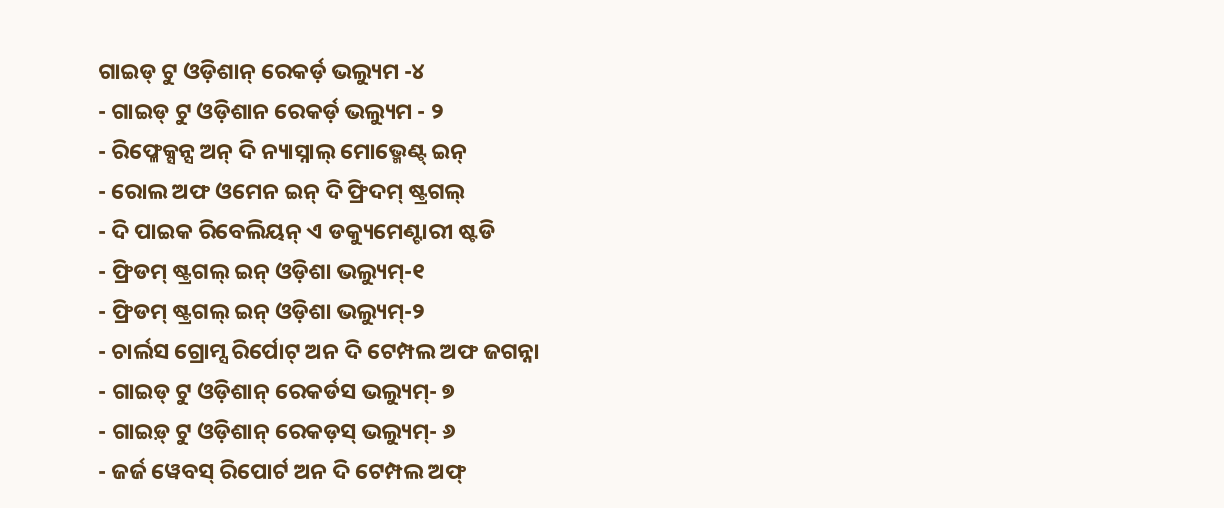ଗାଇଡ୍ ଟୁ ଓଡ଼ିଶାନ୍ ରେକର୍ଡ଼ ଭଲ୍ୟୁମ -୪
- ଗାଇଡ୍ ଟୁ ଓଡ଼ିଶାନ ରେକର୍ଡ଼ ଭଲ୍ୟୁମ - ୨
- ରିଫ୍ଳେକ୍ସନ୍ସ ଅନ୍ ଦି ନ୍ୟାସ୍ନାଲ୍ ମୋଭ୍ମେଣ୍ଟ୍ ଇନ୍
- ରୋଲ ଅଫ ଓମେନ ଇନ୍ ଦି ଫ୍ରିଦମ୍ ଷ୍ଟ୍ରଗଲ୍
- ଦି ପାଇକ ରିବେଲିୟନ୍ ଏ ଡକ୍ୟୁମେଣ୍ଟାରୀ ଷ୍ଟଡି
- ଫ୍ରିଡମ୍ ଷ୍ଟ୍ରଗଲ୍ ଇନ୍ ଓଡ଼ିଶା ଭଲ୍ୟୁମ୍-୧
- ଫ୍ରିଡମ୍ ଷ୍ଟ୍ରଗଲ୍ ଇନ୍ ଓଡ଼ିଶା ଭଲ୍ୟୁମ୍-୨
- ଚାର୍ଲସ ଗ୍ରୋମ୍ସ ରିର୍ପୋଟ୍ ଅନ ଦି ଟେମ୍ପଲ ଅଫ ଜଗନ୍ନା
- ଗାଇଡ୍ ଟୁ ଓଡ଼ିଶାନ୍ ରେକର୍ଡସ ଭଲ୍ୟୁମ୍- ୭
- ଗାଇଡ଼୍ ଟୁ ଓଡ଼ିଶାନ୍ ରେକଡ଼ସ୍ ଭଲ୍ୟୁମ୍- ୬
- ଜର୍ଜ ୱେବସ୍ ରିପୋର୍ଟ ଅନ ଦି ଟେମ୍ପଲ ଅଫ୍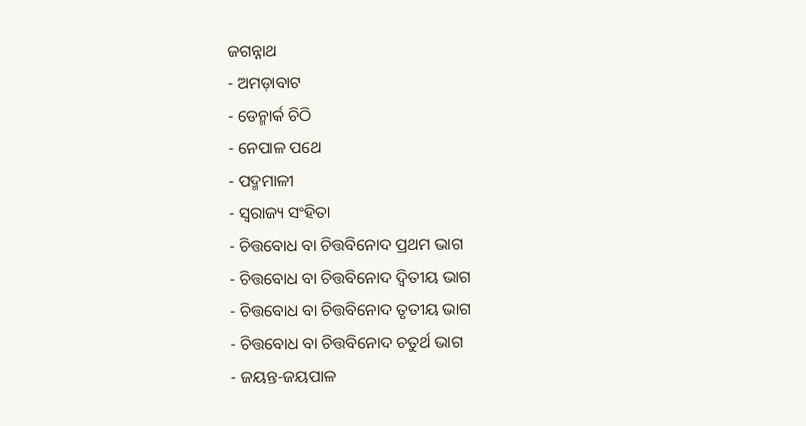ଜଗନ୍ନାଥ
- ଅମଡ଼ାବାଟ
- ଡେନ୍ମାର୍କ ଚିଠି
- ନେପାଳ ପଥେ
- ପଦ୍ମମାଳୀ
- ସ୍ୱରାଜ୍ୟ ସଂହିତା
- ଚିତ୍ତବୋଧ ବା ଚିତ୍ତବିନୋଦ ପ୍ରଥମ ଭାଗ
- ଚିତ୍ତବୋଧ ବା ଚିତ୍ତବିନୋଦ ଦ୍ୱିତୀୟ ଭାଗ
- ଚିତ୍ତବୋଧ ବା ଚିତ୍ତବିନୋଦ ତୃତୀୟ ଭାଗ
- ଚିତ୍ତବୋଧ ବା ଚିତ୍ତବିନୋଦ ଚତୁର୍ଥ ଭାଗ
- ଜୟନ୍ତ-ଜୟପାଳ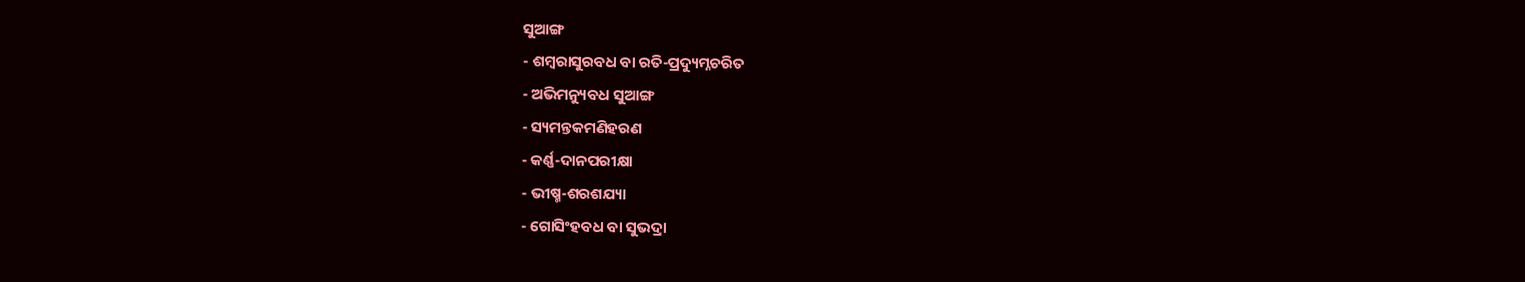ସୁଆଙ୍ଗ
- ଶମ୍ବରାସୁରବଧ ବା ରତି-ପ୍ରଦ୍ୟୁମ୍ନଚରିତ
- ଅଭିମନ୍ୟୁବଧ ସୁଆଙ୍ଗ
- ସ୍ୟମନ୍ତକମଣିହରଣ
- କର୍ଣ୍ଣ-ଦାନପରୀକ୍ଷା
- ଭୀଷ୍ମ-ଶରଶଯ୍ୟା
- ଗୋସିଂହବଧ ବା ସୁଭଦ୍ରା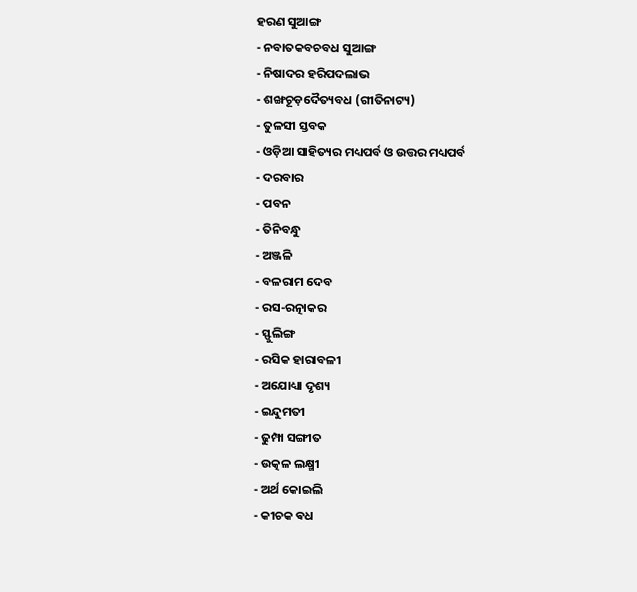ହରଣ ସୁଆଙ୍ଗ
- ନବାତକବଚବଧ ସୁଆଙ୍ଗ
- ନିଷାଦର ହରିପଦଲାଭ
- ଶଙ୍ଖଚୂଡ଼ଦୈତ୍ୟବଧ (ଗୀତିନାଟ୍ୟ)
- ତୁଳସୀ ସ୍ତବକ
- ଓଡ଼ିଆ ସାହିତ୍ୟର ମଧ୍ୟପର୍ବ ଓ ଉତ୍ତର ମଧ୍ୟପର୍ବ
- ଦରବାର
- ପବନ
- ତିନିବନ୍ଧୁ
- ଅଞ୍ଜଳି
- ବଳରାମ ଦେବ
- ରସ-ରତ୍ନାକର
- ସ୍ଫୁଲିଙ୍ଗ
- ରସିକ ହାରାବଳୀ
- ଅଯୋଧ୍ୟା ଦୃଶ୍ୟ
- ଇନ୍ଦୁମତୀ
- ଢୁମ୍ପା ସଙ୍ଗୀତ
- ଉତ୍କଳ ଲକ୍ଷ୍ମୀ
- ଅର୍ଥ କୋଇଲି
- କୀଚକ ଵଧ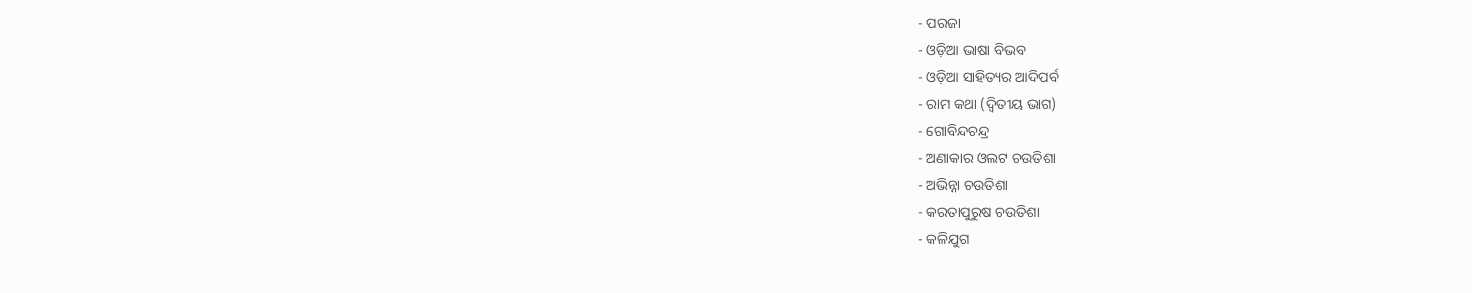- ପରଜା
- ଓଡ଼ିଆ ଭାଷା ବିଭବ
- ଓଡ଼ିଆ ସାହିତ୍ୟର ଆଦିପର୍ବ
- ରାମ କଥା (ଦ୍ୱିତୀୟ ଭାଗ)
- ଗୋବିନ୍ଦଚନ୍ଦ୍ର
- ଅଣାକାର ଓଲଟ ଚଉତିଶା
- ଅଭିନ୍ନା ଚଉତିଶା
- କରତାପୁରୁଷ ଚଉତିଶା
- କଳିଯୁଗ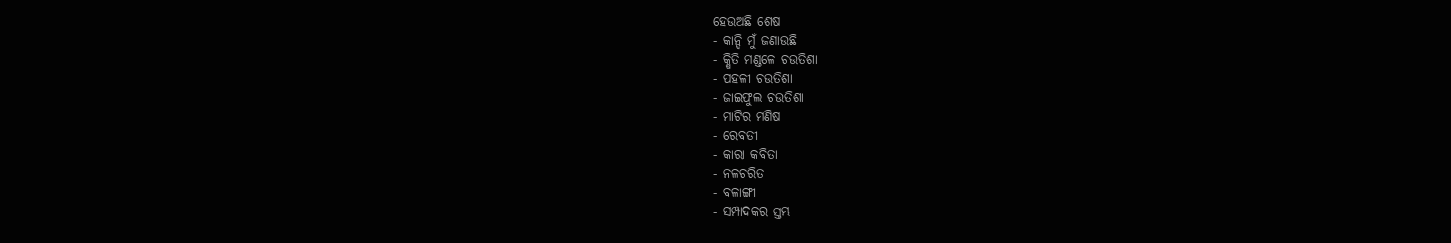ହେଉଅଛି ଶେଷ
- କାନ୍ଦି ମୁଁ ଜଣାଉଛି
- କ୍ଷିତି ମଣ୍ଡଳେ ଚଉତିଶା
- ପହଳୀ ଚଉତିଶା
- ଜାଇଫୁଲ ଚଉତିଶା
- ମାଟିର ମଣିଷ
- ରେବତୀ
- କାରା କବିତା
- ନଳଚରିତ
- ବଳାଙ୍ଗୀ
- ସମ୍ପାଦକର ସ୍ତମ୍ଭ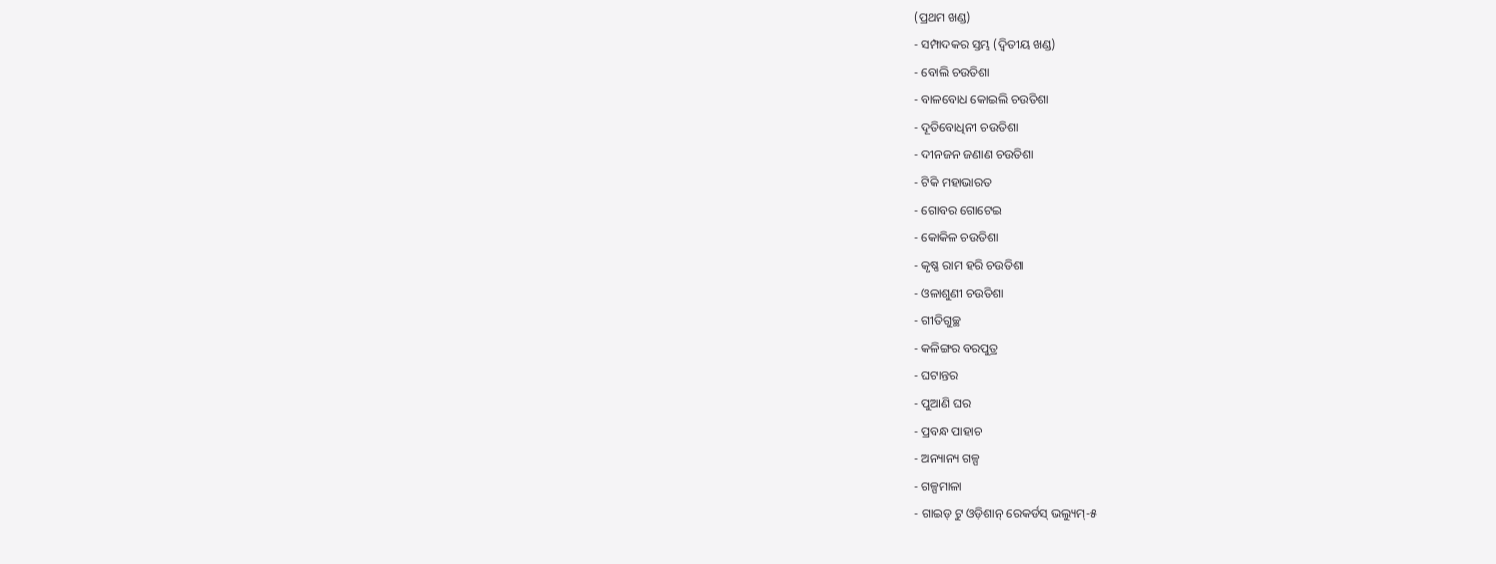(ପ୍ରଥମ ଖଣ୍ଡ)
- ସମ୍ପାଦକର ସ୍ତମ୍ଭ (ଦ୍ୱିତୀୟ ଖଣ୍ଡ)
- ବୋଲି ଚଉତିଶା
- ବାଳବୋଧ କୋଇଲି ଚଉତିଶା
- ଦୂତିବୋଧିନୀ ଚଉତିଶା
- ଦୀନଜନ ଜଣାଣ ଚଉତିଶା
- ଟିକି ମହାଭାରତ
- ଗୋବର ଗୋଟେଇ
- କୋକିଳ ଚଉତିଶା
- କୃଷ୍ଣ ରାମ ହରି ଚଉତିଶା
- ଓଳାଶୁଣୀ ଚଉତିଶା
- ଗୀତିଗୁଚ୍ଛ
- କଳିଙ୍ଗର ବରପୁତ୍ର
- ଘଟାନ୍ତର
- ପୁଆଣି ଘର
- ପ୍ରବନ୍ଧ ପାହାଚ
- ଅନ୍ୟାନ୍ୟ ଗଳ୍ପ
- ଗଳ୍ପମାଳା
- ଗାଇଡ୍ ଟୁ ଓଡ଼ିଶାନ୍ ରେକର୍ଡସ୍ ଭଲ୍ୟୁମ୍-୫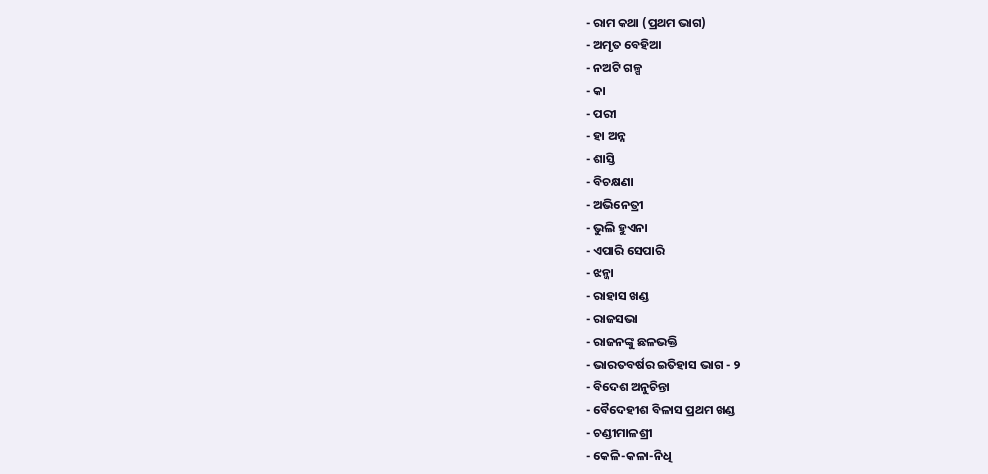- ରାମ କଥା (ପ୍ରଥମ ଭାଗ)
- ଅମୃତ ବେହିଆ
- ନଅଟି ଗଳ୍ପ
- କା
- ପରୀ
- ହା ଅନ୍ନ
- ଶାସ୍ତି
- ବିଚକ୍ଷଣା
- ଅଭିନେତ୍ରୀ
- ଭୁଲି ହୁଏନା
- ଏପାରି ସେପାରି
- ଝନ୍ଜା
- ରାହାସ ଖଣ୍ଡ
- ରାଜସଭା
- ରାଜନଙ୍କୁ ଛଳଭକ୍ତି
- ଭାରତବର୍ଷର ଇତିହାସ ଭାଗ - ୨
- ବିଦେଶ ଅନୁଚିନ୍ତା
- ବୈଦେହୀଶ ବିଳାସ ପ୍ରଥମ ଖଣ୍ଡ
- ଚଣ୍ଡୀମାଳଶ୍ରୀ
- କେଳି-କଳା-ନିଧି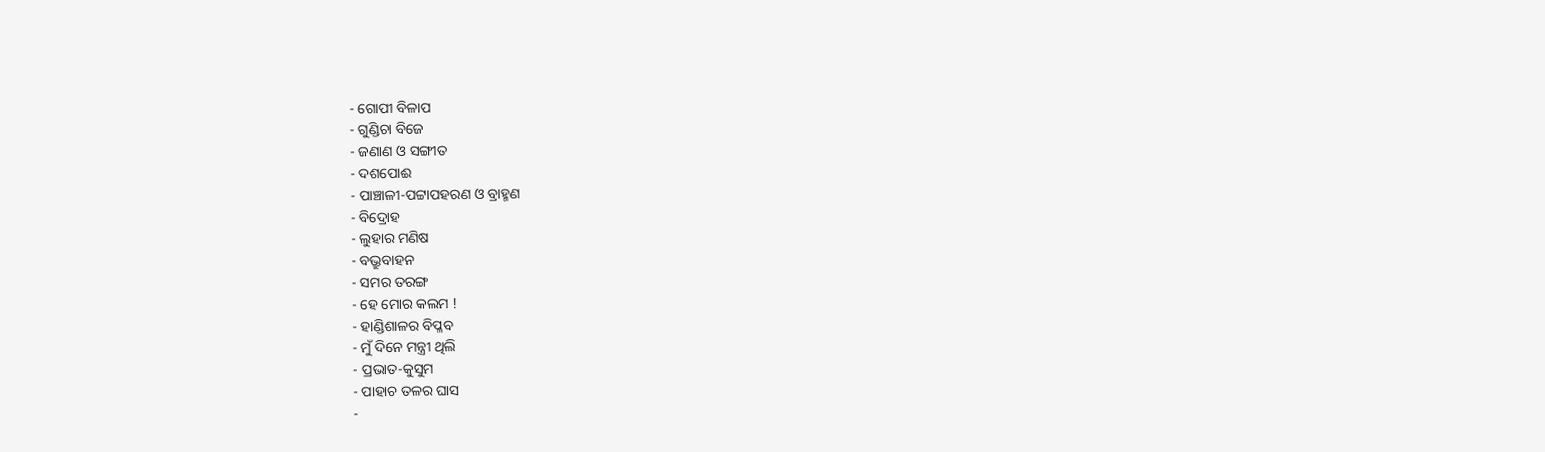- ଗୋପୀ ବିଳାପ
- ଗୁଣ୍ଡିଚା ବିଜେ
- ଜଣାଣ ଓ ସଙ୍ଗୀତ
- ଦଶପୋଈ
- ପାଞ୍ଚାଳୀ-ପଟ୍ଟାପହରଣ ଓ ବ୍ରାହ୍ମଣ
- ବିଦ୍ରୋହ
- ଲୁହାର ମଣିଷ
- ବଭ୍ରୁବାହନ
- ସମର ତରଙ୍ଗ
- ହେ ମୋର କଲମ !
- ହାଣ୍ଡିଶାଳର ବିପ୍ଳବ
- ମୁଁ ଦିନେ ମନ୍ତ୍ରୀ ଥିଲି
- ପ୍ରଭାତ-କୁସୁମ
- ପାହାଚ ତଳର ଘାସ
-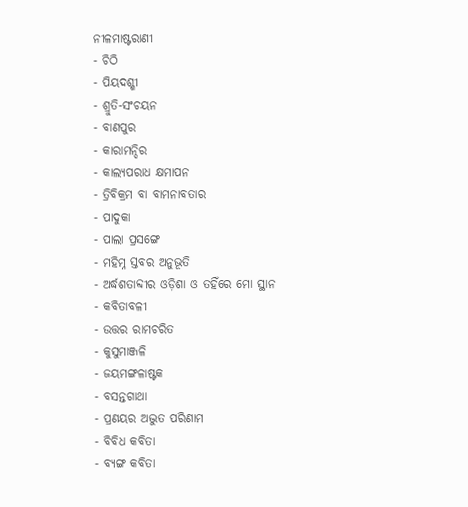ନୀଳମାଷ୍ଟରାଣୀ
- ଚିଠି
- ପିୟଦଶ୍ଶୀ
- ଶ୍ରୁତି-ସଂଚୟନ
- ବାଣପୁର
- କାରାମନ୍ଦିର
- କାଲ୍ୟପରାଧ କ୍ଷମାପନ
- ତ୍ରିବିକ୍ରମ ବା ବାମନାବତାର
- ପାଦୁକା
- ପାଲା ପ୍ରସଙ୍ଗେ
- ମହିମ୍ନ ସ୍ତବର ଅନୁଭୂତି
- ଅର୍ଦ୍ଧଶତାବ୍ଦୀର ଓଡ଼ିଶା ଓ ତହିଁରେ ମୋ ସ୍ଥାନ
- କବିତାବଳୀ
- ଉତ୍ତର ରାମଚରିତ
- କୁସୁମାଞ୍ଜଳି
- ଜୟମଙ୍ଗଳାଷ୍ଟକ
- ବସନ୍ତଗାଥା
- ପ୍ରଣୟର ଅଦ୍ଭୁତ ପରିଣାମ
- ବିବିଧ କବିତା
- ବ୍ୟଙ୍ଗ କବିତା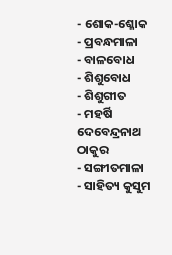- ଶୋକ-ଶ୍ଳୋକ
- ପ୍ରବନ୍ଧମାଳା
- ବାଳବୋଧ
- ଶିଶୁବୋଧ
- ଶିଶୁଗୀତ
- ମହର୍ଷି ଦେବେନ୍ଦ୍ରନାଥ ଠାକୁର
- ସଙ୍ଗୀତମାଳା
- ସାହିତ୍ୟ କୁସୁମ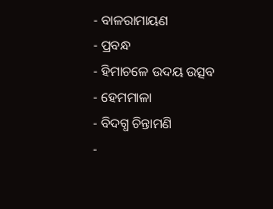- ବାଳରାମାୟଣ
- ପ୍ରବନ୍ଧ
- ହିମାଚଳେ ଉଦୟ ଉତ୍ସବ
- ହେମମାଳା
- ବିଦଗ୍ଧ ଚିନ୍ତାମଣି
-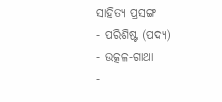ସାହିତ୍ୟ ପ୍ରସଙ୍ଗ
- ପରିଶିଷ୍ଟ (ପଦ୍ୟ)
- ଉତ୍କଳ-ଗାଥା
-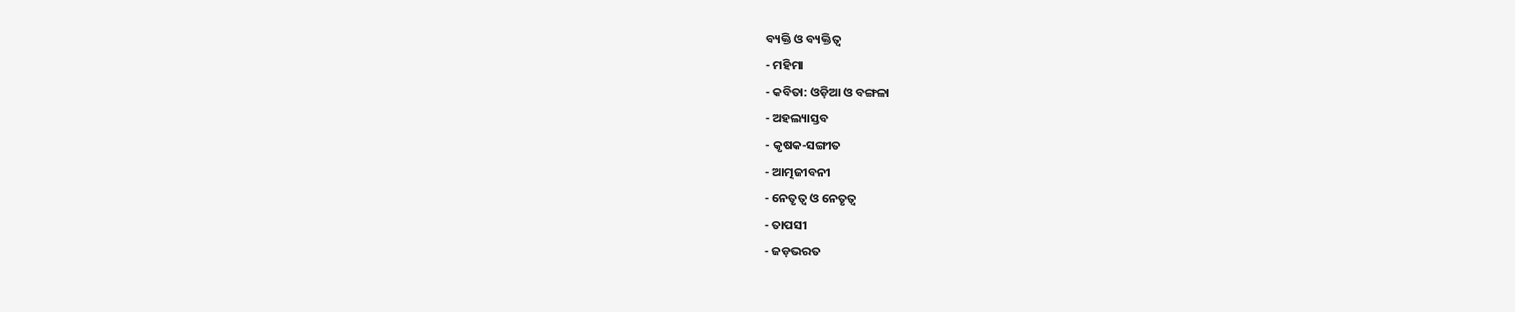ବ୍ୟକ୍ତି ଓ ବ୍ୟକ୍ତିତ୍ୱ
- ମହିମା
- କବିତା: ଓଡ଼ିଆ ଓ ବଙ୍ଗଳା
- ଅହଲ୍ୟାସ୍ତବ
- କୃଷକ-ସଙ୍ଗୀତ
- ଆତ୍ମଜୀବନୀ
- ନେତୃତ୍ୱ ଓ ନେତୃତ୍ୱ
- ତାପସୀ
- ଜଡ଼ଭରତ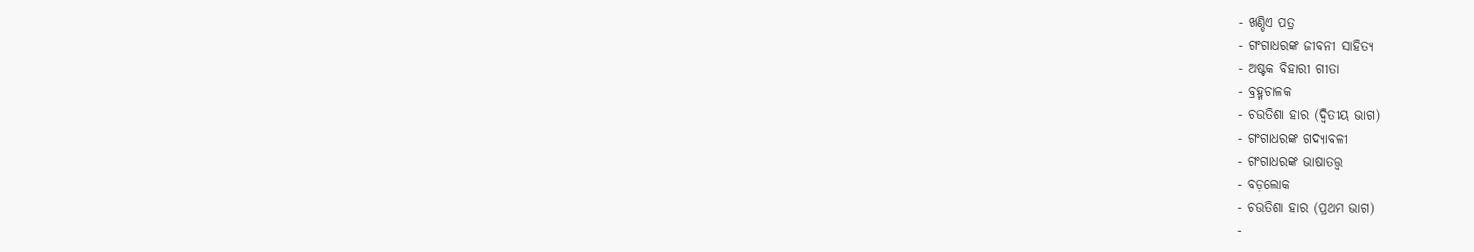- ଖଣ୍ଡିଏ ପତ୍ର
- ଗଂଗାଧରଙ୍କ ଜୀବନୀ ସାହିତ୍ୟ
- ଅଷ୍ଟକ ବିହାରୀ ଗୀତା
- ବ୍ରହ୍ମଚାଳକ
- ଚଉତିଶା ହାର (ଦ୍ୱିତୀୟ ଭାଗ)
- ଗଂଗାଧରଙ୍କ ଗଦ୍ୟାବଳୀ
- ଗଂଗାଧରଙ୍କ ଭାଷାତତ୍ତ୍ୱ
- ବଡ଼ଲୋକ
- ଚଉତିଶା ହାର (ପ୍ରଥମ ଭାଗ)
-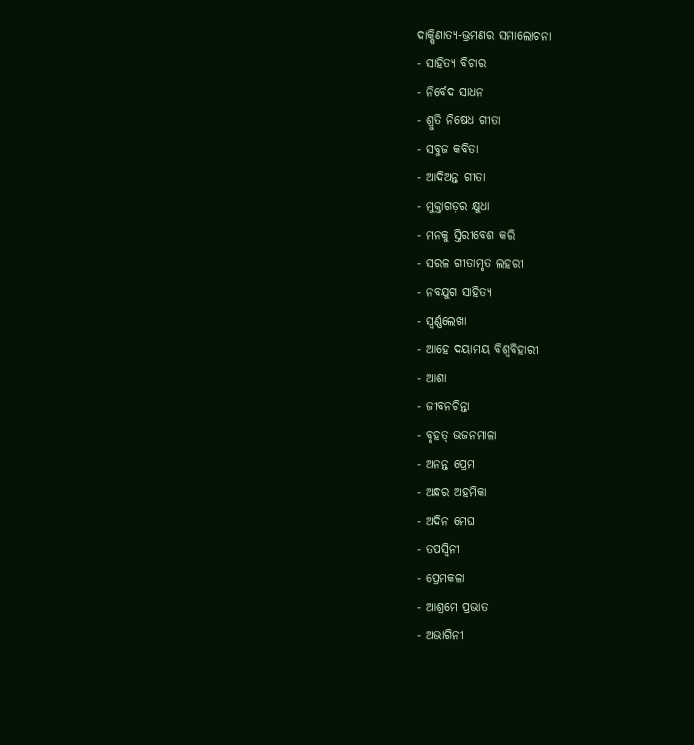ଦାକ୍ଷିଣାତ୍ୟ-ଭ୍ରମଣର ସମାଲୋଚନା
- ସାହିତ୍ୟ ବିଚାର
- ନିର୍ବେଦ ସାଧନ
- ଶ୍ରୁତି ନିଷେଧ ଗୀତା
- ସବୁଜ କବିତା
- ଆଦିଅନ୍ତ ଗୀତା
- ମୁକ୍ତାଗଡ଼ର କ୍ଷୁଧା
- ମନକୁ ସ୍ତିରୀବେଶ କରି
- ସରଳ ଗୀତାମୃତ ଲହରୀ
- ନବଯୁଗ ସାହିତ୍ୟ
- ସ୍ୱର୍ଣ୍ଣଲେଖା
- ଆହେ ଦୟାମୟ ବିଶ୍ୱବିହାରୀ
- ଆଶା
- ଜୀବନଚିନ୍ତା
- ବୃହତ୍ ଭଜନମାଳା
- ଅନନ୍ତ ପ୍ରେମ
- ଅନ୍ଧର ଅହମିକା
- ଅଦିନ ମେଘ
- ତପସ୍ୱିନୀ
- ପ୍ରେମକଳା
- ଆଶ୍ରମେ ପ୍ରଭାତ
- ଅଭାଗିନୀ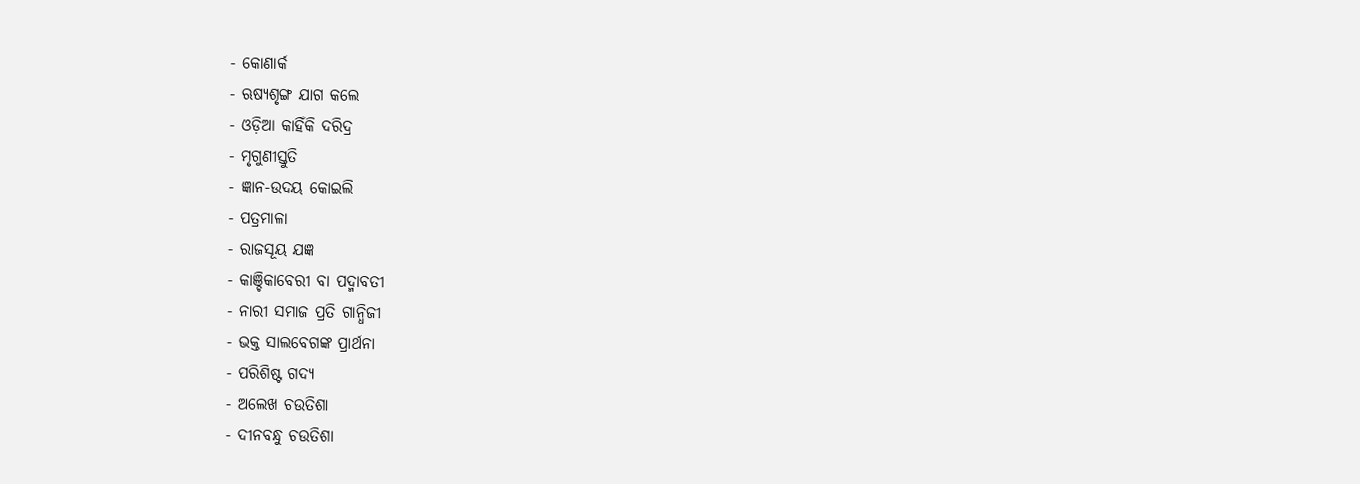- କୋଣାର୍କ
- ଋଷ୍ୟଶୃଙ୍ଗ ଯାଗ କଲେ
- ଓଡ଼ିଆ କାହିଁକି ଦରିଦ୍ର
- ମୃଗୁଣୀସ୍ତୁତି
- ଜ୍ଞାନ-ଉଦୟ କୋଇଲି
- ପତ୍ରମାଳା
- ରାଜସୂୟ ଯଜ୍ଞ
- କାଞ୍ଚିକାବେରୀ ବା ପଦ୍ମାବତୀ
- ନାରୀ ସମାଜ ପ୍ରତି ଗାନ୍ଧିଜୀ
- ଭକ୍ତ ସାଲବେଗଙ୍କ ପ୍ରାର୍ଥନା
- ପରିଶିଷ୍ଟ ଗଦ୍ୟ
- ଅଲେଖ ଚଉତିଶା
- ଦୀନବନ୍ଧୁ ଚଉତିଶା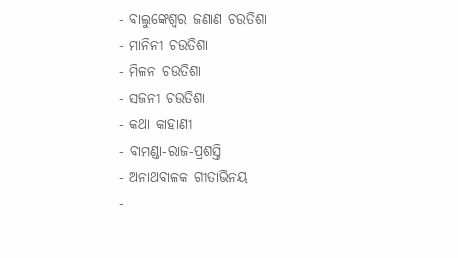- ବାଲୁଙ୍କେଶ୍ୱର ଜଣାଣ ଚଉତିଶା
- ମାନିନୀ ଚଉତିଶା
- ମିଳନ ଚଉତିଶା
- ସଜନୀ ଚଉତିଶା
- କଥା କାହାଣୀ
- ବାମଣ୍ଡା-ରାଜ-ପ୍ରଶସ୍ତି
- ଅନାଥବାଳକ ଗୀତାଭିନୟ
-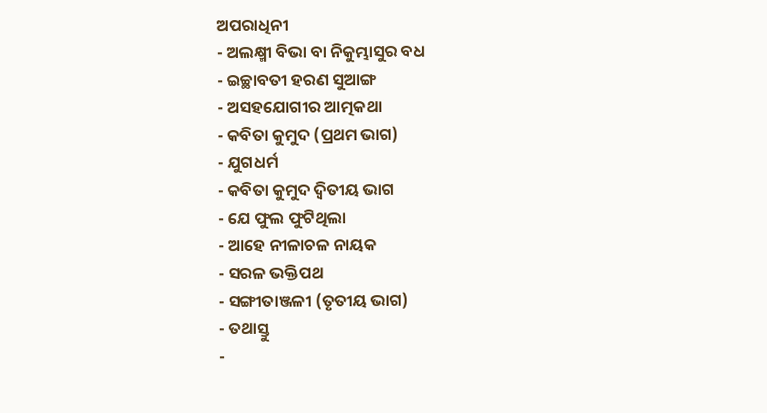ଅପରାଧିନୀ
- ଅଲକ୍ଷ୍ମୀ ବିଭା ବା ନିକୁମ୍ଭାସୁର ବଧ
- ଇଚ୍ଛାବତୀ ହରଣ ସୁଆଙ୍ଗ
- ଅସହଯୋଗୀର ଆତ୍ମକଥା
- କବିତା କୁମୁଦ (ପ୍ରଥମ ଭାଗ)
- ଯୁଗଧର୍ମ
- କବିତା କୁମୁଦ ଦ୍ୱିତୀୟ ଭାଗ
- ଯେ ଫୁଲ ଫୁଟିଥିଲା
- ଆହେ ନୀଳାଚଳ ନାୟକ
- ସରଳ ଭକ୍ତିପଥ
- ସଙ୍ଗୀତାଞ୍ଜଳୀ (ତୃତୀୟ ଭାଗ)
- ତଥାସ୍ତୁ
-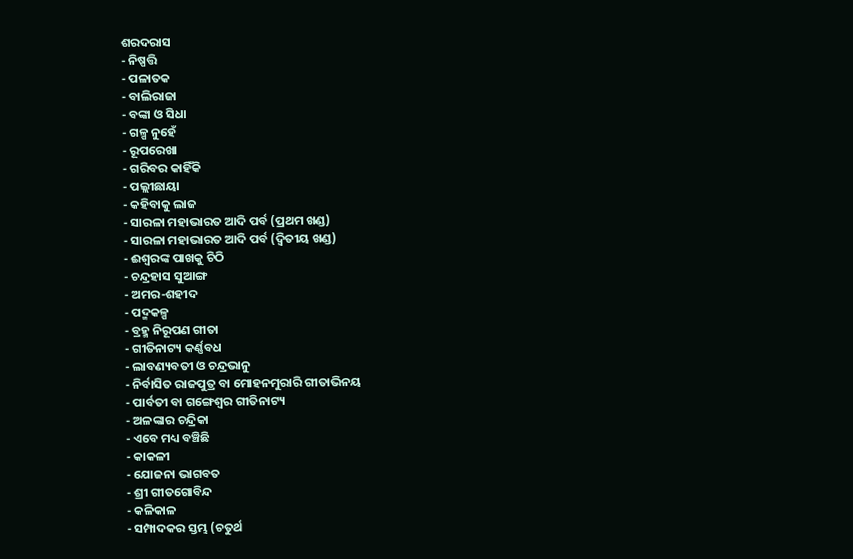ଶରଦରାସ
- ନିଷ୍ପତ୍ତି
- ପଳାତକ
- ବାଲିରାଜା
- ବଙ୍କା ଓ ସିଧା
- ଗଳ୍ପ ନୁହେଁ
- ରୂପରେଖା
- ଗରିବର କାହିଁକି
- ପଲ୍ଲୀଛାୟା
- କହିବାକୁ ଲାଜ
- ସାରଳା ମହାଭାରତ ଆଦି ପର୍ବ (ପ୍ରଥମ ଖଣ୍ଡ)
- ସାରଳା ମହାଭାରତ ଆଦି ପର୍ବ (ଦ୍ୱିତୀୟ ଖଣ୍ଡ)
- ଈଶ୍ୱରଙ୍କ ପାଖକୁ ଚିଠି
- ଚନ୍ଦ୍ରହାସ ସୁଆଙ୍ଗ
- ଅମର-ଶହୀଦ
- ପଦ୍ମକଳ୍ପ
- ବ୍ରହ୍ମ ନିରୂପଣ ଗୀତା
- ଗୀତିନାଟ୍ୟ କର୍ଣ୍ଣବଧ
- ଲାବଣ୍ୟବତୀ ଓ ଚନ୍ଦ୍ରଭାନୁ
- ନିର୍ବାସିତ ରାଜପୁତ୍ର ବା ମୋହନମୁରାରି ଗୀତାଭିନୟ
- ପାର୍ବତୀ ବା ଗଙ୍ଗେଶ୍ୱର ଗୀତିନାଟ୍ୟ
- ଅଳଙ୍କାର ଚନ୍ଦ୍ରିକା
- ଏବେ ମଧ୍ୟ ବଞ୍ଚିଛି
- କାକଳୀ
- ଯୋଜନା ଭାଗବତ
- ଶ୍ରୀ ଗୀତଗୋବିନ୍ଦ
- କଳିକାଳ
- ସମ୍ପାଦକର ସ୍ତମ୍ଭ (ଚତୁର୍ଥ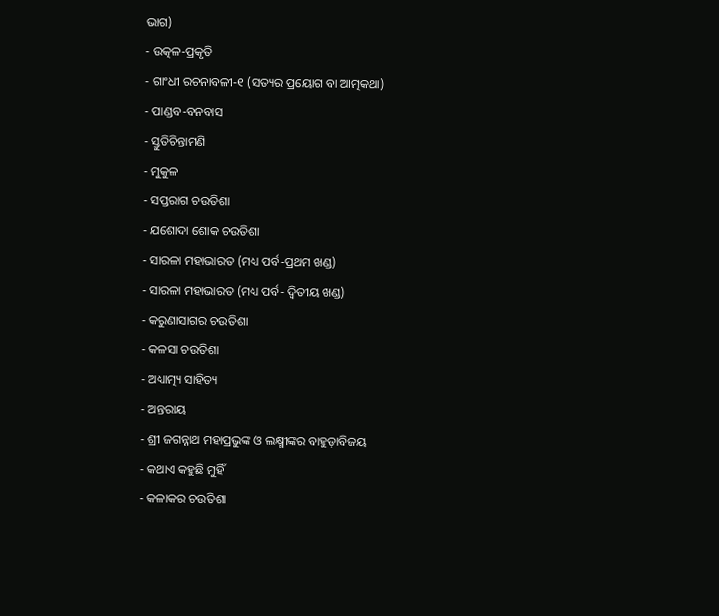ଭାଗ)
- ଉତ୍କଳ-ପ୍ରକୃତି
- ଗାଂଧୀ ରଚନାବଳୀ-୧ (ସତ୍ୟର ପ୍ରୟୋଗ ବା ଆତ୍ମକଥା)
- ପାଣ୍ଡବ-ବନବାସ
- ସ୍ତୁତିଚିନ୍ତାମଣି
- ମୁକୁଳ
- ସପ୍ତରାଗ ଚଉତିଶା
- ଯଶୋଦା ଶୋକ ଚଉତିଶା
- ସାରଳା ମହାଭାରତ (ମଧ୍ୟ ପର୍ବ-ପ୍ରଥମ ଖଣ୍ଡ)
- ସାରଳା ମହାଭାରତ (ମଧ୍ୟ ପର୍ବ- ଦ୍ୱିତୀୟ ଖଣ୍ଡ)
- କରୁଣାସାଗର ଚଉତିଶା
- କଳସା ଚଉତିଶା
- ଅଧ୍ୟାତ୍ମ୍ୟ ସାହିତ୍ୟ
- ଅନ୍ତରାୟ
- ଶ୍ରୀ ଜଗନ୍ନାଥ ମହାପ୍ରଭୁଙ୍କ ଓ ଲକ୍ଷ୍ମୀଙ୍କର ବାହୁଡ଼ାବିଜୟ
- କଥାଏ କହୁଛି ମୁହିଁ
- କଳାକର ଚଉତିଶା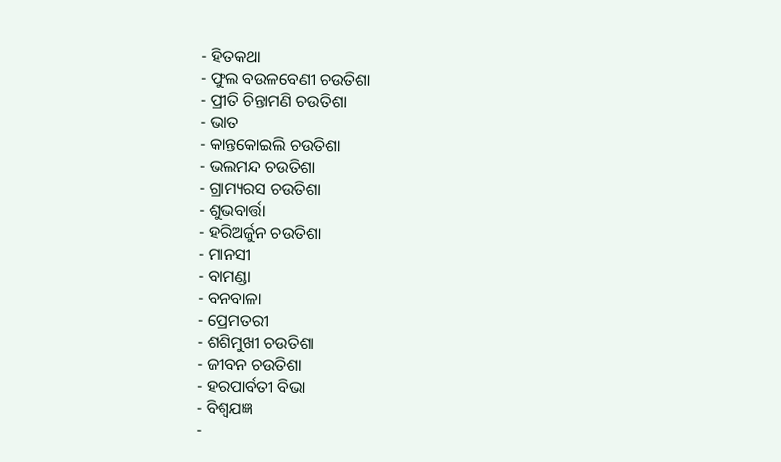- ହିତକଥା
- ଫୁଲ ବଉଳବେଣୀ ଚଉତିଶା
- ପ୍ରୀତି ଚିନ୍ତାମଣି ଚଉତିଶା
- ଭାତ
- କାନ୍ତକୋଇଲି ଚଉତିଶା
- ଭଲମନ୍ଦ ଚଉତିଶା
- ଗ୍ରାମ୍ୟରସ ଚଉତିଶା
- ଶୁଭବାର୍ତ୍ତା
- ହରିଅର୍ଜୁନ ଚଉତିଶା
- ମାନସୀ
- ବାମଣ୍ଡା
- ବନବାଳା
- ପ୍ରେମତରୀ
- ଶଶିମୁଖୀ ଚଉତିଶା
- ଜୀବନ ଚଉତିଶା
- ହରପାର୍ବତୀ ବିଭା
- ବିଶ୍ୱଯଜ୍ଞ
-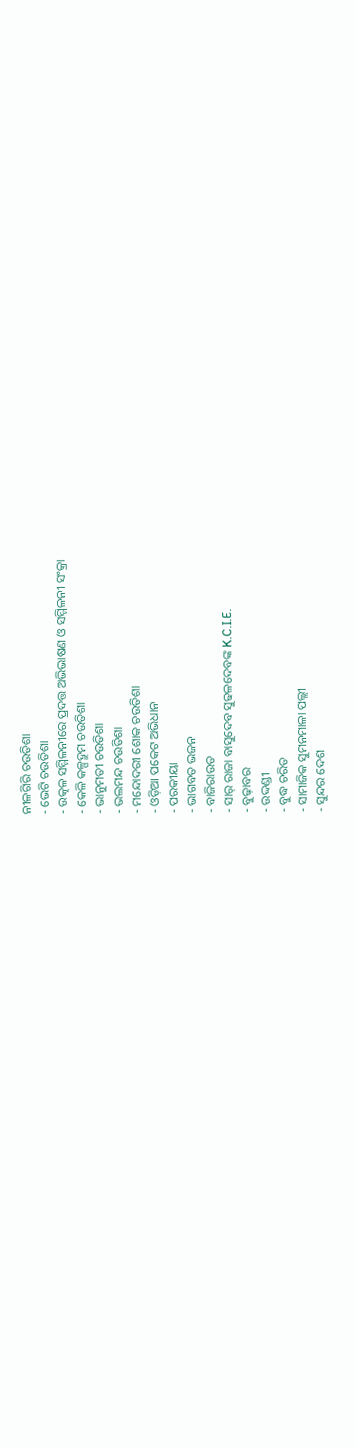ନୀଳଗିରି ଚଉତିଶା
- ଭେଟି ଚଉତିଶା
- ଉତ୍କଳ ସମ୍ମିଳନୀରେ ପ୍ରଦତ୍ତ ଅଭିଭାଷଣ ଓ ସମ୍ମିଳନୀ ସଂକ୍ରା
- କେଳି କଳ୍ପଦ୍ରୁମ ଚଉତିଶା
- ଭାନୁମତୀ ଚଉତିଶା
- ଭଲମନ୍ଦ ଚଉତିଶା
- ମନ୍ଦୋଦରୀ ଶୋକ ଚଉତିଶା
- ଓଡ଼ିଆ ପକେଟ ଅଭିଧାନ
- ପରକୀୟା
- ଭାଗବତ ଭଜନ
- ବାଜିରାଉତ
- ସାର୍ ରାଜା ବାସୁଦେବ ସୁଢଳଦେବଙ୍କ K.C.I.E.
- ବୁଢ଼ାବର
- ଉଦ୍ଦଣ୍ଡୀ
- ବୁଦ୍ଧ ଚରିତ
- ସାମାଜିକ ସୁମନମାଳା ପଲ୍ଲୀ
- ସୁନ୍ଦର ଦେଶ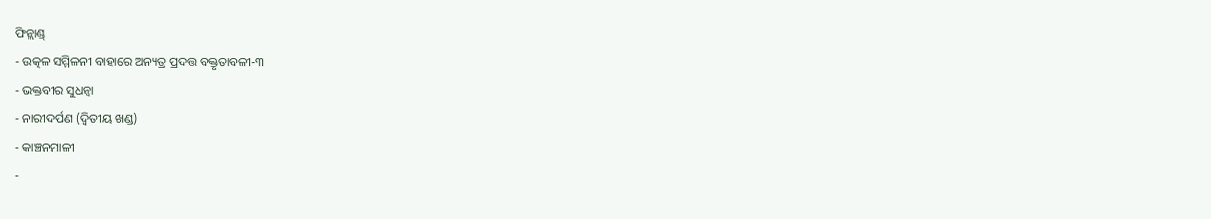ଫିନ୍ଲାଣ୍ଡ୍
- ଉତ୍କଳ ସମ୍ମିଳନୀ ବାହାରେ ଅନ୍ୟତ୍ର ପ୍ରଦତ୍ତ ବକ୍ତୃତାବଳୀ-୩
- ଭକ୍ତବୀର ସୁଧନ୍ୱା
- ନାରୀଦର୍ପଣ (ଦ୍ୱିତୀୟ ଖଣ୍ଡ)
- କାଞ୍ଚନମାଳୀ
-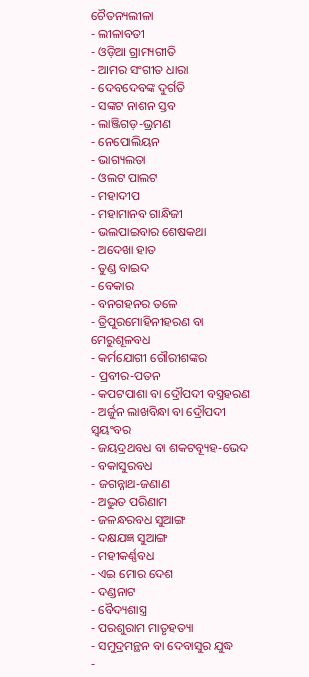ଚୈତନ୍ୟଲୀଳା
- ଲୀଳାବତୀ
- ଓଡ଼ିଆ ଗ୍ରାମ୍ୟଗୀତି
- ଆମର ସଂଗୀତ ଧାରା
- ଦେବଦେବଙ୍କ ଦୁର୍ଗତି
- ସଙ୍କଟ ନାଶନ ସ୍ତବ
- ଲାଞ୍ଜିଗଡ଼-ଭ୍ରମଣ
- ନେପୋଲିୟନ
- ଭାଗ୍ୟଲତା
- ଓଲଟ ପାଲଟ
- ମହାଦୀପ
- ମହାମାନବ ଗାନ୍ଧିଜୀ
- ଭଲପାଇବାର ଶେଷକଥା
- ଅଦେଖା ହାତ
- ତୁଣ୍ଡ ବାଇଦ
- ବେକାର
- ବନଗହନର ତଳେ
- ତ୍ରିପୁରମୋହିନୀହରଣ ବା ମେରୁଶୂଳବଧ
- କର୍ମଯୋଗୀ ଗୌରୀଶଙ୍କର
- ପ୍ରବୀର-ପତନ
- କପଟପାଶା ବା ଦ୍ରୌପଦୀ ବସ୍ତ୍ରହରଣ
- ଅର୍ଜୁନ ଲାଖବିନ୍ଧା ବା ଦ୍ରୌପଦୀ ସ୍ୱୟଂବର
- ଜୟଦ୍ରଥବଧ ବା ଶକଟବ୍ୟୂହ-ଭେଦ
- ବକାସୁରବଧ
- ଜଗନ୍ନାଥ-ଜଣାଣ
- ଅଦ୍ଭୁତ ପରିଣାମ
- ଜଳନ୍ଧରବଧ ସୁଆଙ୍ଗ
- ଦକ୍ଷଯଜ୍ଞ ସୁଆଙ୍ଗ
- ମହୀକର୍ଣ୍ଣବଧ
- ଏଇ ମୋର ଦେଶ
- ଦଣ୍ଡନାଟ
- ବୈଦ୍ୟଶାସ୍ତ୍ର
- ପରଶୁରାମ ମାତୃହତ୍ୟା
- ସମୁଦ୍ରମନ୍ଥନ ବା ଦେବାସୁର ଯୁଦ୍ଧ
-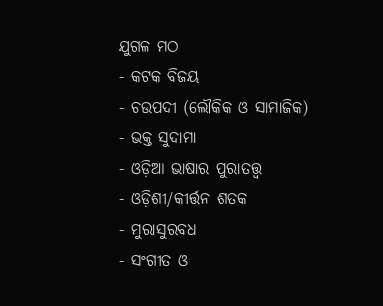ଯୁଗଳ ମଠ
- କଟକ ବିଜୟ
- ଚଉପଦୀ (ଲୌକିକ ଓ ସାମାଜିକ)
- ଭକ୍ତ ସୁଦାମା
- ଓଡ଼ିଆ ଭାଷାର ପୁରାତତ୍ତ୍ୱ
- ଓଡ଼ିଶୀ/କୀର୍ତ୍ତନ ଶତକ
- ମୁରାସୁରବଧ
- ସଂଗୀତ ଓ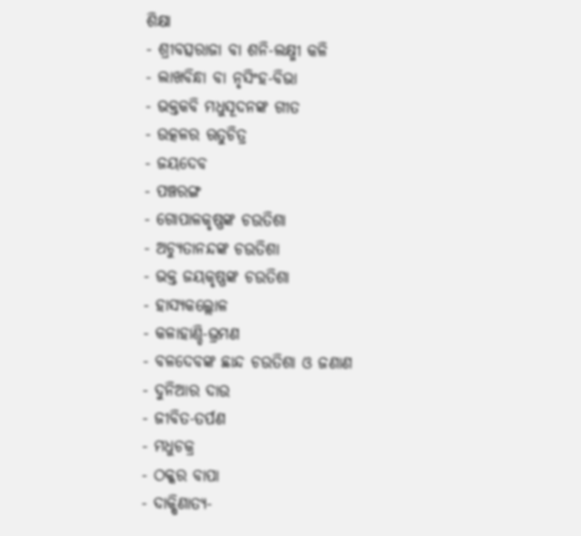ଶିକ୍ଷା
- ଶ୍ରୀବତ୍ସରାଜା ବା ଶନି-ଲକ୍ଷ୍ମୀ କଳି
- ଲାଖବିନ୍ଧା ବା ନୃସିଂହ-ବିଭା
- ଭକ୍ତକବି ମଧୁସୂଦନଙ୍କ ଗୀତ
- ଉତ୍କଳର ଋତୁଚିତ୍ର
- ଜୟଦେବ
- ପଞ୍ଚରଙ୍ଗ
- ଗୋପାଳକୃଷ୍ଣଙ୍କ ଚଉତିଶା
- ଅଚ୍ୟୁତାନନ୍ଦଙ୍କ ଚଉତିଶା
- ଭକ୍ତ ଜୟକୃଷ୍ଣଙ୍କ ଚଉତିଶା
- ହାସ୍ୟକଲ୍ଲୋଳ
- କଳାହାଣ୍ଡି-ଭ୍ରମଣ
- ବଳଦେବଙ୍କ ଛାନ୍ଦ ଚଉତିଶା ଓ ଜଣାଣ
- ଦୁନିଆର ଦାଉ
- ଜୀବିତ-ତର୍ପଣ
- ମଧୁଚକ୍ର
- ଠକ୍କର ବାପା
- ଦାକ୍ଷିଣାତ୍ୟ-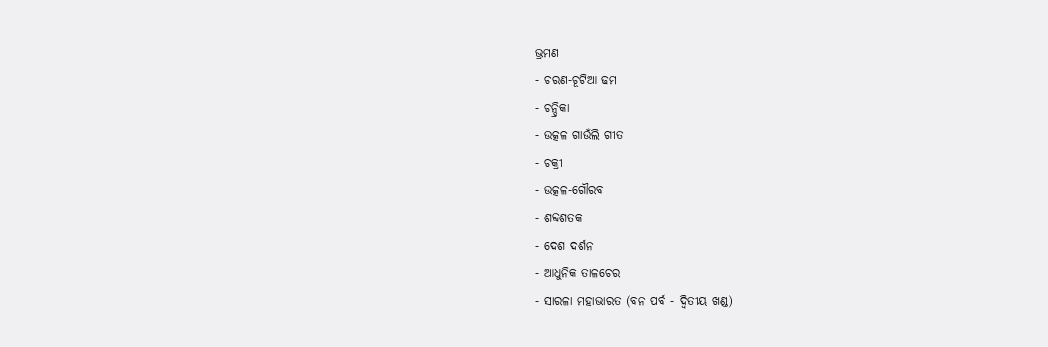ଭ୍ରମଣ
- ଚରଣ-ଚୂଟିଆ ଢମ
- ଚନ୍ଦ୍ରିକା
- ଉତ୍କଳ ଗାଉଁଲି ଗୀତ
- ଚକ୍ରୀ
- ଉତ୍କଳ-ଗୌରବ
- ଶବ୍ଦଶତକ
- ଦେଶ ଦର୍ଶନ
- ଆଧୁନିକ ତାଳଚେର
- ସାରଳା ମହାଭାରତ (ବନ ପର୍ବ - ଦ୍ୱିତୀୟ ଖଣ୍ଡ)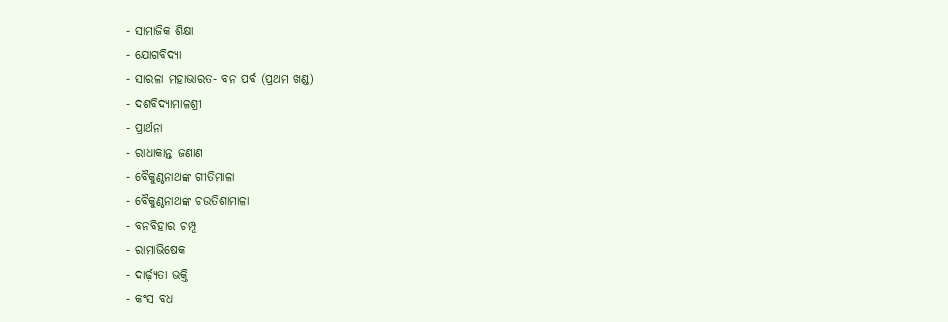- ସାମାଜିକ ଶିକ୍ଷା
- ଯୋଗବିଦ୍ୟା
- ସାରଳା ମହାଭାରତ- ବନ ପର୍ବ (ପ୍ରଥମ ଖଣ୍ଡ)
- ଦଶବିଦ୍ୟାମାଳଶ୍ରୀ
- ପ୍ରାର୍ଥନା
- ରାଧାକାନ୍ତ ଜଣାଣ
- ବୈକୁଣ୍ଠନାଥଙ୍କ ଗୀତିମାଳା
- ବୈକୁଣ୍ଠନାଥଙ୍କ ଚଉତିଶାମାଳା
- ବନବିହାର ଚମ୍ପୂ
- ରାମାଭିଷେକ
- ଦାର୍ଢ଼୍ୟତା ଭକ୍ତି
- କଂସ ବଧ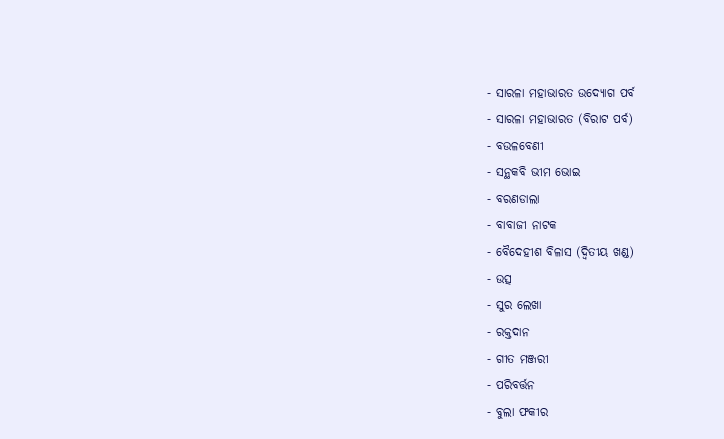- ସାରଳା ମହାଭାରତ ଉଦ୍ଯୋଗ ପର୍ବ
- ସାରଳା ମହାଭାରତ (ବିରାଟ ପର୍ବ)
- ବଉଳବେଣୀ
- ସନ୍ଥକବି ଭୀମ ଭୋଇ
- ବରଣଡାଲା
- ବାବାଜୀ ନାଟକ
- ବୈଦେହୀଶ ବିଳାସ (ଦ୍ୱିତୀୟ ଖଣ୍ଡ)
- ଉତ୍ସ
- ସୁର ଲେଖା
- ରକ୍ତଦାନ
- ଗୀତ ମଞ୍ଜରୀ
- ପରିବର୍ତ୍ତନ
- ବୁଲା ଫକୀର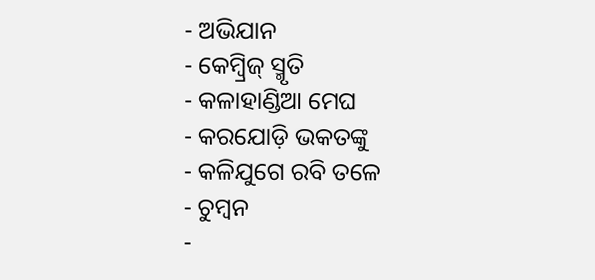- ଅଭିଯାନ
- କେମ୍ବ୍ରିଜ୍ ସ୍ମୃତି
- କଳାହାଣ୍ଡିଆ ମେଘ
- କରଯୋଡ଼ି ଭକତଙ୍କୁ
- କଳିଯୁଗେ ରବି ତଳେ
- ଚୁମ୍ୱନ
-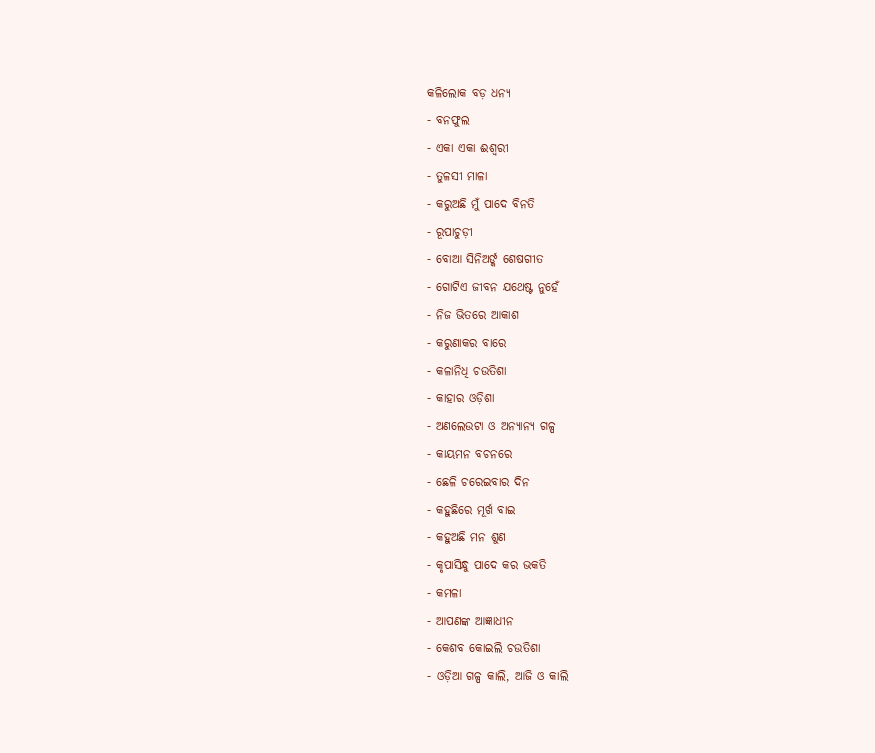କଳିଲୋକ ବଡ଼ ଧନ୍ୟ
- ବନଫୁଲ
- ଏକା ଏକା ଈଶ୍ୱରୀ
- ତୁଳସୀ ମାଳା
- କରୁଅଛି ମୁଁ ପାଦେ ବିନତି
- ରୂପାଚୁଡ଼ୀ
- ବୋଆ ସିନିଅର୍ଙ୍କ ଶେଷଗୀତ
- ଗୋଟିଏ ଜୀବନ ଯଥେଷ୍ଟ ନୁହେଁ
- ନିଜ ଭିତରେ ଆକାଶ
- କରୁଣାକର ବାରେ
- କଳାନିଧି ଚଉତିଶା
- କାହାର ଓଡ଼ିଶା
- ଅଣଲେଉଟା ଓ ଅନ୍ୟାନ୍ୟ ଗଳ୍ପ
- କାୟମନ ବଚନରେ
- ଛେଳି ଚରେଇବାର ଦିନ
- କହୁଛିରେ ମୂର୍ଖ ବାଇ
- କହୁଅଛି ମନ ଶୁଣ
- କୃପାସିନ୍ଧୁ ପାଦେ କର ଭକତି
- କମଳା
- ଆପଣଙ୍କ ଆଜ୍ଞାଧୀନ
- କେଶବ କୋଇଲି ଚଉତିଶା
- ଓଡ଼ିଆ ଗଳ୍ପ କାଲି, ଆଜି ଓ କାଲି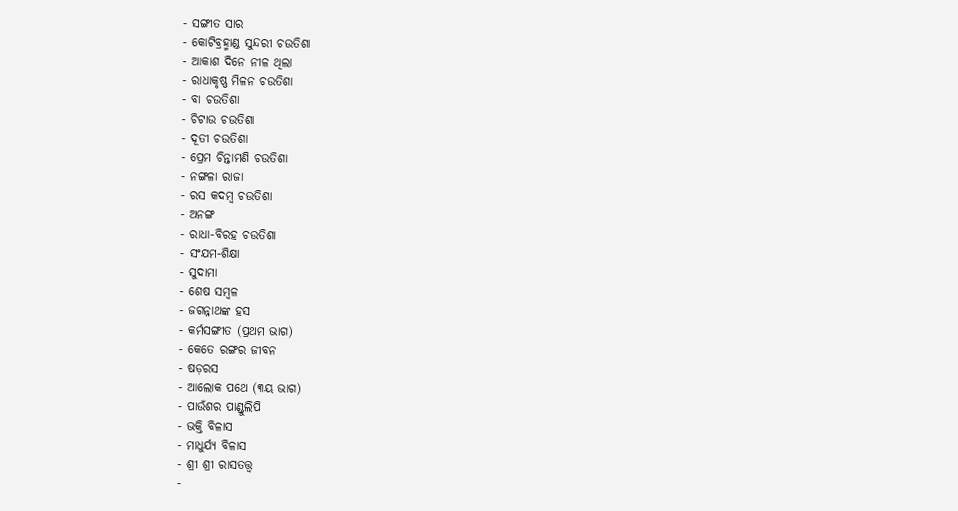- ସଙ୍ଗୀତ ସାର
- କୋଟିବ୍ରହ୍ମାଣ୍ଡ ସୁନ୍ଦରୀ ଚଉତିଶା
- ଆକାଶ ଦିନେ ନୀଳ ଥିଲା
- ରାଧାକୃଷ୍ଣ ମିଳନ ଚଉତିଶା
- ବା ଚଉତିଶା
- ଚିଟାଉ ଚଉତିଶା
- ଦୂତୀ ଚଉତିଶା
- ପ୍ରେମ ଚିନ୍ତାମଣି ଚଉତିଶା
- ନଙ୍ଗଳା ରାଜା
- ରସ କଦମ୍ବ ଚଉତିଶା
- ଅନଙ୍ଗ
- ରାଧା-ବିରହ ଚଉତିଶା
- ସଂଯମ-ଶିକ୍ଷା
- ସୁଦାମା
- ଶେଷ ସମ୍ୱଳ
- ଜଗନ୍ନାଥଙ୍କ ହସ
- କର୍ମସଙ୍ଗୀତ (ପ୍ରଥମ ଭାଗ)
- କେତେ ରଙ୍ଗର ଜୀବନ
- ଷଡ଼ରସ
- ଆଲୋକ ପଥେ (୩ୟ ଭାଗ)
- ପାଉଁଶର ପାଣ୍ଡୁଲିପି
- ଭକ୍ତି ବିଳାସ
- ମାଧୁର୍ଯ୍ୟ ବିଳାସ
- ଶ୍ରୀ ଶ୍ରୀ ରାସତତ୍ତ୍ୱ
-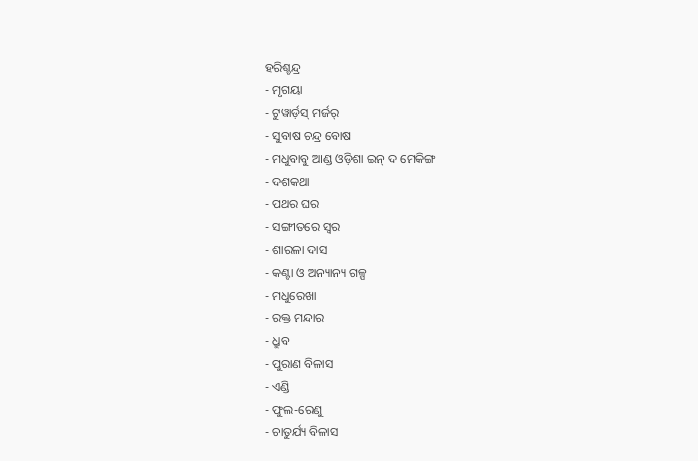ହରିଶ୍ଚନ୍ଦ୍ର
- ମୃଗୟା
- ଟୁୱାର୍ଡ଼ସ୍ ମର୍ଜର୍
- ସୁବାଷ ଚନ୍ଦ୍ର ବୋଷ
- ମଧୁବାବୁ ଆଣ୍ଡ ଓଡ଼ିଶା ଇନ୍ ଦ ମେକିଙ୍ଗ
- ଦଶକଥା
- ପଥର ଘର
- ସଙ୍ଗୀତରେ ସ୍ୱର
- ଶାରଳା ଦାସ
- କଣ୍ଟା ଓ ଅନ୍ୟାନ୍ୟ ଗଳ୍ପ
- ମଧୁରେଖା
- ରକ୍ତ ମନ୍ଦାର
- ଧ୍ରୁବ
- ପୁରାଣ ବିଳାସ
- ଏଣ୍ଡି
- ଫୁଲ-ରେଣୁ
- ଚାତୁର୍ଯ୍ୟ ବିଳାସ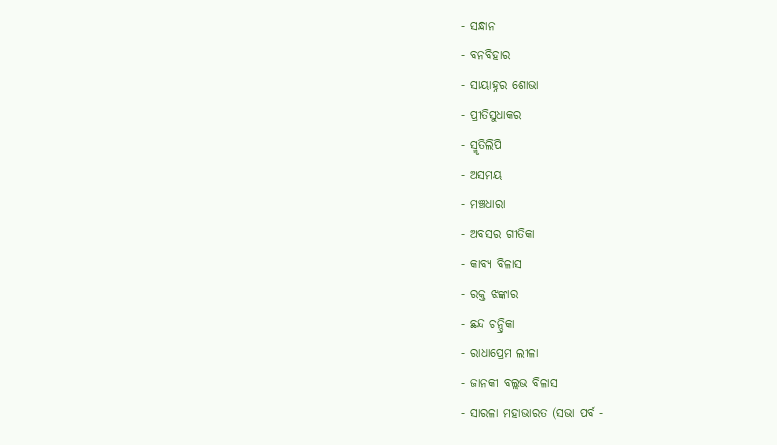- ସନ୍ଧାନ
- ବନବିହାର
- ସାୟାହ୍ନର ଶୋଭା
- ପ୍ରୀତିସୁଧାକର
- ସ୍ମୃତିଲିପି
- ଅସମୟ
- ମଞ୍ଚଧାରା
- ଅବସର ଗୀତିକା
- କାବ୍ୟ ବିଳାସ
- ରକ୍ତ ଝଙ୍କାର
- ଛନ୍ଦ ଚନ୍ଦ୍ରିକା
- ରାଧାପ୍ରେମ ଲୀଳା
- ଜାନକୀ ବଲ୍ଲଭ ବିଳାସ
- ସାରଳା ମହାଭାରତ (ସଭା ପର୍ବ -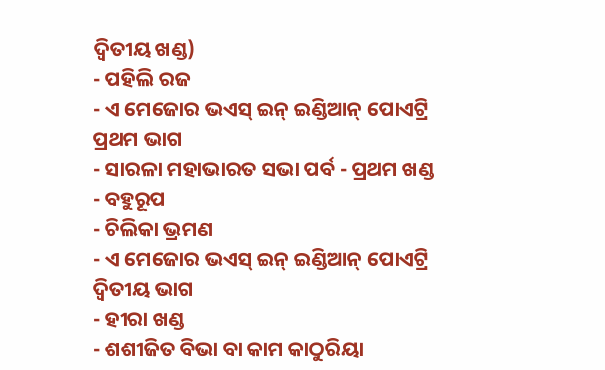ଦ୍ୱିତୀୟ ଖଣ୍ଡ)
- ପହିଲି ରଜ
- ଏ ମେଜୋର ଭଏସ୍ ଇନ୍ ଇଣ୍ଡିଆନ୍ ପୋଏଟ୍ରି ପ୍ରଥମ ଭାଗ
- ସାରଳା ମହାଭାରତ ସଭା ପର୍ବ - ପ୍ରଥମ ଖଣ୍ଡ
- ବହୁରୂପ
- ଚିଲିକା ଭ୍ରମଣ
- ଏ ମେଜୋର ଭଏସ୍ ଇନ୍ ଇଣ୍ଡିଆନ୍ ପୋଏଟ୍ରି ଦ୍ୱିତୀୟ ଭାଗ
- ହୀରା ଖଣ୍ଡ
- ଶଶୀଜିତ ବିଭା ବା କାମ କାଠୁରିୟା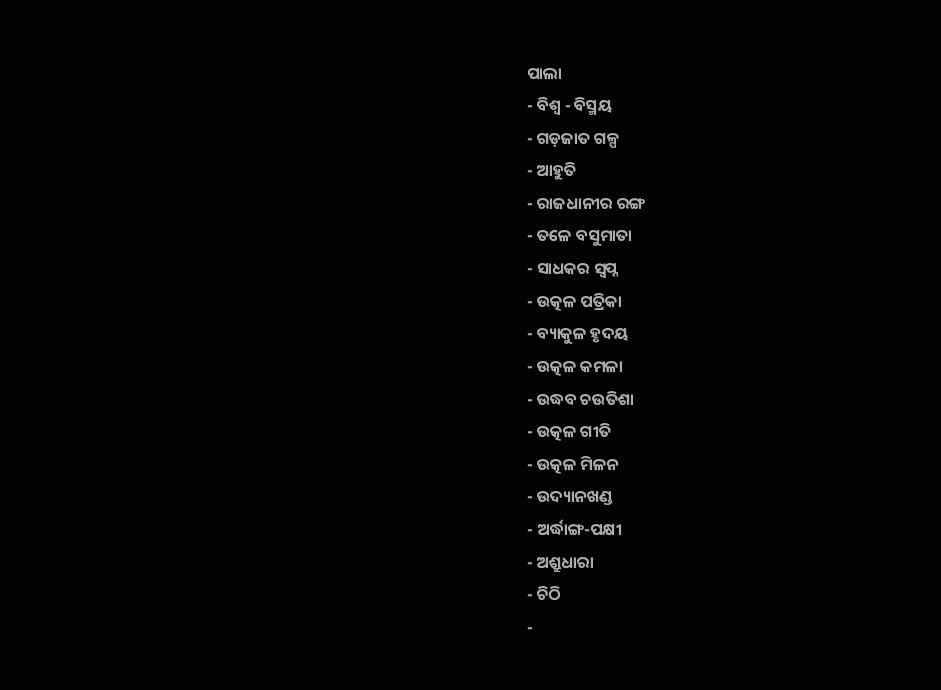ପାଲା
- ବିଶ୍ୱ - ବିସ୍ମୟ
- ଗଡ଼ଜାତ ଗଳ୍ପ
- ଆହୁତି
- ରାଜଧାନୀର ରଙ୍ଗ
- ତଳେ ବସୁମାତା
- ସାଧକର ସ୍ୱପ୍ନ
- ଉତ୍କଳ ପତ୍ରିକା
- ବ୍ୟାକୁଳ ହୃଦୟ
- ଉତ୍କଳ କମଳା
- ଉଦ୍ଧବ ଚଉତିଶା
- ଉତ୍କଳ ଗୀତି
- ଉତ୍କଳ ମିଳନ
- ଉଦ୍ୟାନଖଣ୍ଡ
- ଅର୍ଦ୍ଧାଙ୍ଗ-ପକ୍ଷୀ
- ଅଶ୍ରୁଧାରା
- ଚିଠି
-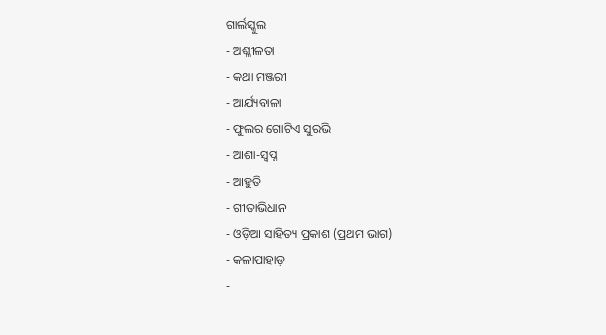ଗାର୍ଲସ୍କୁଲ
- ଅଶ୍ଳୀଳତା
- କଥା ମଞ୍ଜରୀ
- ଆର୍ଯ୍ୟବାଳା
- ଫୁଲର ଗୋଟିଏ ସୁରଭି
- ଆଶା-ସ୍ୱପ୍ନ
- ଆହୁତି
- ଗୀତାଭିଧାନ
- ଓଡ଼ିଆ ସାହିତ୍ୟ ପ୍ରକାଶ (ପ୍ରଥମ ଭାଗ)
- କଳାପାହାଡ଼
-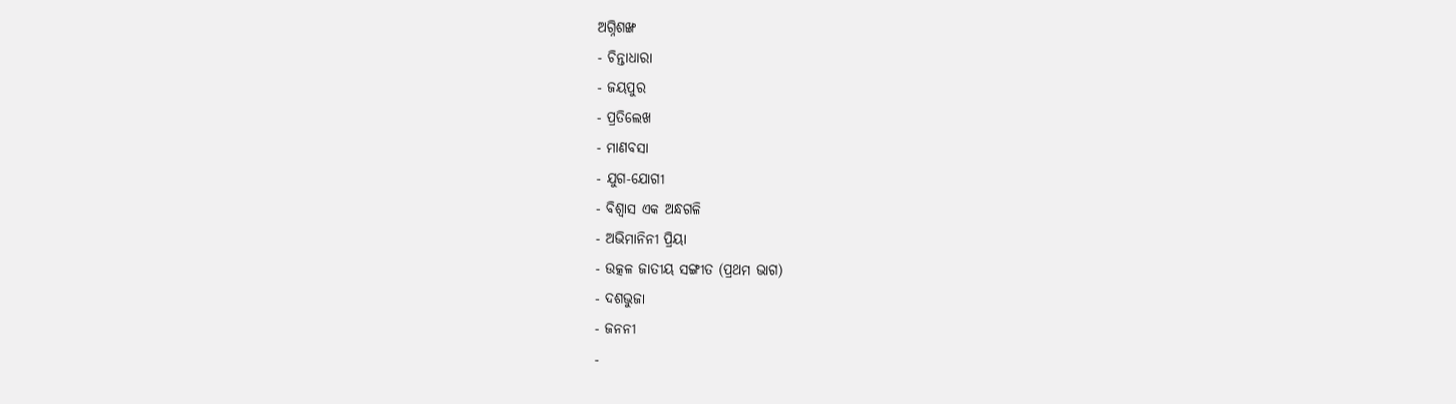ଅଗ୍ନିଶଙ୍ଖ
- ଚିନ୍ତାଧାରା
- ଜୟପୁର
- ପ୍ରତିଲେଖ
- ମାଣବସା
- ଯୁଗ-ଯୋଗୀ
- ବିଶ୍ୱାସ ଏକ ଅନ୍ଧଗଳି
- ଅଭିମାନିନୀ ପ୍ରିୟା
- ଉତ୍କଳ ଜାତୀୟ ସଙ୍ଗୀତ (ପ୍ରଥମ ଭାଗ)
- ଦଶଭୁଜା
- ଜନନୀ
-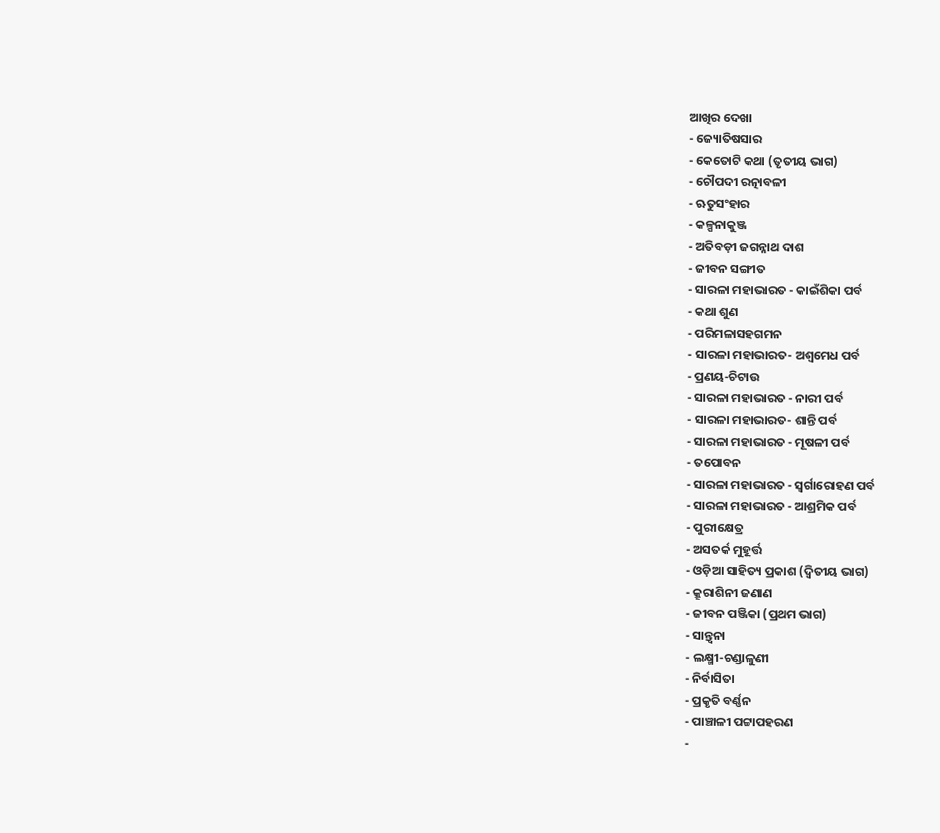ଆଖିର ଦେଖା
- ଜ୍ୟୋତିଷସାର
- କେତୋଟି କଥା (ତୃତୀୟ ଭାଗ)
- ଚୌପଦୀ ରତ୍ନାବଳୀ
- ଋତୁସଂହାର
- କଳ୍ପନାକୁଞ୍ଜ
- ଅତିବଡ଼ୀ ଜଗନ୍ନାଥ ଦାଶ
- ଜୀବନ ସଙ୍ଗୀତ
- ସାରଳା ମହାଭାରତ - କାଇଁଶିକା ପର୍ବ
- କଥା ଶୁଣ
- ପରିମଳାସହଗମନ
- ସାରଳା ମହାଭାରତ- ଅଶ୍ୱମେଧ ପର୍ବ
- ପ୍ରଣୟ-ଚିଟାଉ
- ସାରଳା ମହାଭାରତ - ନାରୀ ପର୍ବ
- ସାରଳା ମହାଭାରତ- ଶାନ୍ତି ପର୍ବ
- ସାରଳା ମହାଭାରତ - ମୂଷଳୀ ପର୍ବ
- ତପୋବନ
- ସାରଳା ମହାଭାରତ - ସ୍ୱର୍ଗାରୋହଣ ପର୍ବ
- ସାରଳା ମହାଭାରତ - ଆଶ୍ରମିକ ପର୍ବ
- ପୁରୀକ୍ଷେତ୍ର
- ଅସତର୍କ ମୁହୂର୍ତ୍ତ
- ଓଡ଼ିଆ ସାହିତ୍ୟ ପ୍ରକାଶ (ଦ୍ୱିତୀୟ ଭାଗ)
- କ୍ରୂରାଶିନୀ ଜଣାଣ
- ଜୀବନ ପଞ୍ଜିକା (ପ୍ରଥମ ଭାଗ)
- ସାନ୍ତ୍ୱନା
- ଲକ୍ଷ୍ମୀ-ଚଣ୍ଡାଳୁଣୀ
- ନିର୍ବାସିତା
- ପ୍ରକୃତି ବର୍ଣ୍ଣନ
- ପାଞ୍ଚାଳୀ ପଟ୍ଟାପହରଣ
-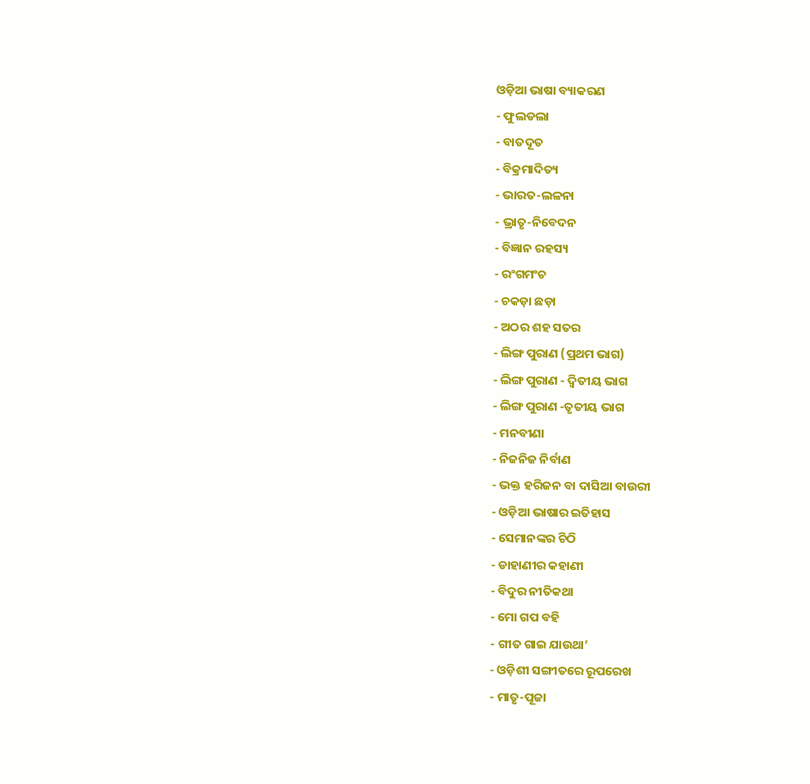ଓଡ଼ିଆ ଭାଷା ବ୍ୟାକରଣ
- ଫୁଲଡଲା
- ବାତଦୂତ
- ବିକ୍ରମାଦିତ୍ୟ
- ଭାରତ-ଲଳନା
- ଭ୍ରାତୃ-ନିବେଦନ
- ବିଜ୍ଞାନ ରହସ୍ୟ
- ରଂଗମଂଚ
- ଚକଡ଼ା ଛଡ଼ା
- ଅଠର ଶହ ସତର
- ଲିଙ୍ଗ ପୁରାଣ (ପ୍ରଥମ ଭାଗ)
- ଲିଙ୍ଗ ପୁରାଣ - ଦ୍ୱିତୀୟ ଭାଗ
- ଲିଙ୍ଗ ପୁରାଣ -ତୃତୀୟ ଭାଗ
- ମନବୀଣା
- ନିଜନିଜ ନିର୍ବାଣ
- ଭକ୍ତ ହରିଜନ ବା ଦାସିଆ ବାଉରୀ
- ଓଡ଼ିଆ ଭାଷାର ଇତିହାସ
- ସେମାନଙ୍କର ଚିଠି
- ଡାହାଣୀର କହାଣୀ
- ବିଦୁର ନୀତିକଥା
- ମୋ ଗପ ବହି
- ଗୀତ ଗାଇ ଯାଉଥା’
- ଓଡ଼ିଶୀ ସଙ୍ଗୀତରେ ରୂପରେଖ
- ମାତୃ-ପୂଜା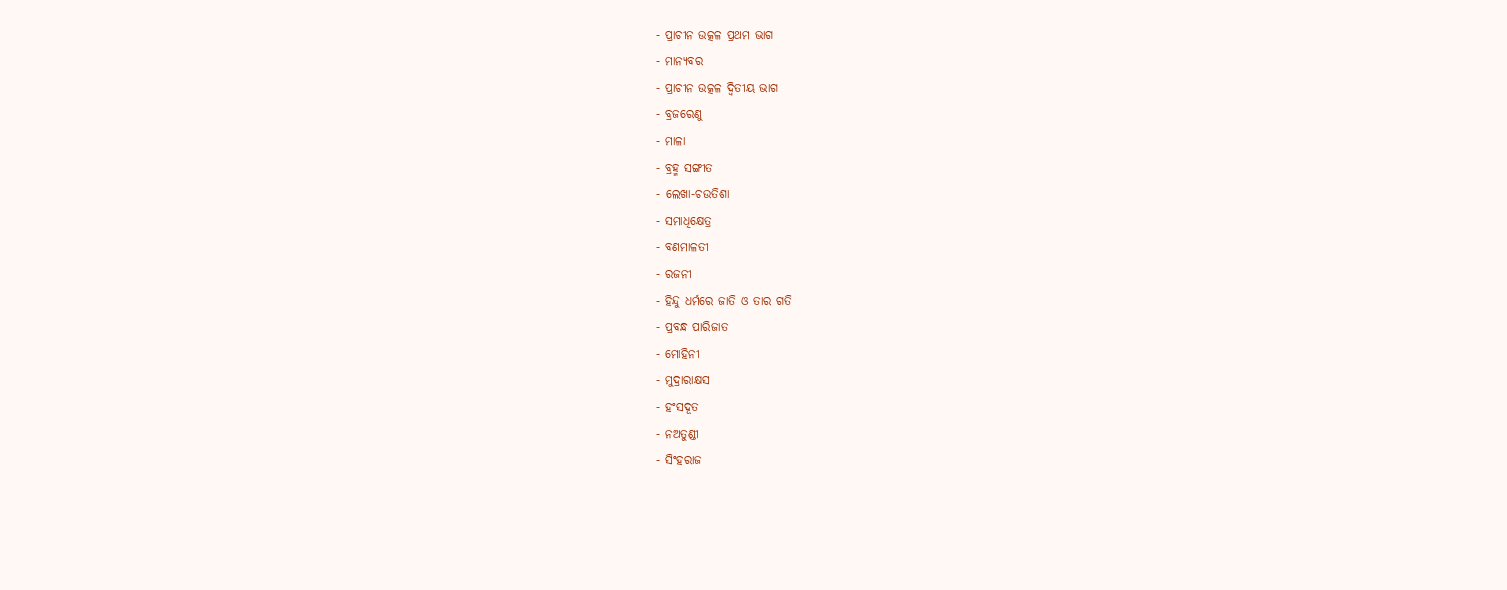- ପ୍ରାଚୀନ ଉତ୍କଳ ପ୍ରଥମ ଭାଗ
- ମାନ୍ୟବର
- ପ୍ରାଚୀନ ଉତ୍କଳ ଦ୍ୱିତୀୟ ଭାଗ
- ବ୍ରଜରେଣୁ
- ମାଳା
- ବ୍ରହ୍ମ ସଙ୍ଗୀତ
- ଲେଖା-ଚଉତିଶା
- ସମାଧିକ୍ଷେତ୍ର
- ବଣମାଳତୀ
- ରଜନୀ
- ହିନ୍ଦୁ ଧର୍ମରେ ଜାତି ଓ ତାର ଗତି
- ପ୍ରବନ୍ଧ ପାରିଜାତ
- ମୋହିନୀ
- ମୁଦ୍ରାରାକ୍ଷସ
- ହଂସଦୂତ
- ନଅତୁଣ୍ଡୀ
- ସିଂହରାଜ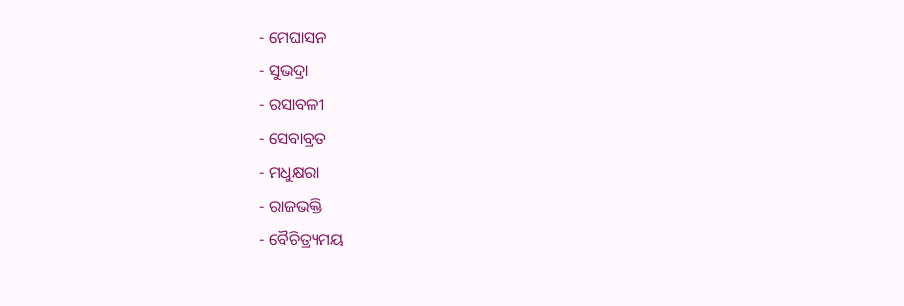- ମେଘାସନ
- ସୁଭଦ୍ରା
- ରସାବଳୀ
- ସେବାବ୍ରତ
- ମଧୁକ୍ଷରା
- ରାଜଭକ୍ତି
- ବୈଚିତ୍ର୍ୟମୟ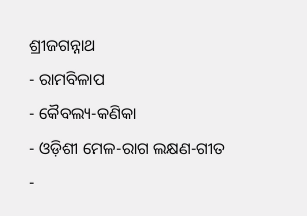ଶ୍ରୀଜଗନ୍ନାଥ
- ରାମବିଳାପ
- କୈବଲ୍ୟ-କଣିକା
- ଓଡ଼ିଶୀ ମେଳ-ରାଗ ଲକ୍ଷଣ-ଗୀତ
-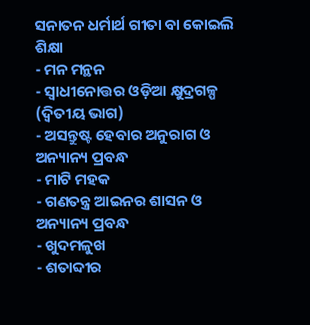ସନାତନ ଧର୍ମାର୍ଥ ଗୀତା ବା କୋଇଲି ଶିକ୍ଷା
- ମନ ମନ୍ଥନ
- ସ୍ୱାଧୀନୋତ୍ତର ଓଡ଼ିଆ କ୍ଷୁଦ୍ରଗଳ୍ପ (ଦ୍ୱିତୀୟ ଭାଗ)
- ଅସନ୍ତୁଷ୍ଟ ହେବାର ଅନୁରାଗ ଓ ଅନ୍ୟାନ୍ୟ ପ୍ରବନ୍ଧ
- ମାଟି ମହକ
- ଗଣତନ୍ତ୍ର ଆଇନର ଶାସନ ଓ ଅନ୍ୟାନ୍ୟ ପ୍ରବନ୍ଧ
- ଖୁଦମଳୁଖ
- ଶତାବ୍ଦୀର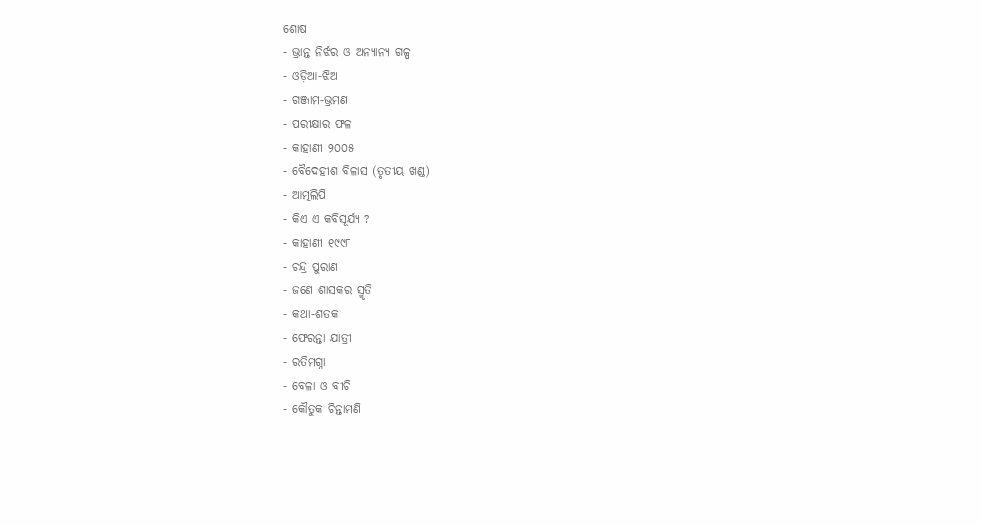ଶୋଷ
- ଭ୍ରାନ୍ତ ନିର୍ଝର ଓ ଅନ୍ୟାନ୍ୟ ଗଳ୍ପ
- ଓଡ଼ିଆ-ଝିଅ
- ଗଞ୍ଜାମ-ଭ୍ରମଣ
- ପରୀକ୍ଷାର ଫଳ
- କାହାଣୀ ୨୦୦୫
- ବୈଦେହୀଶ ବିଳାସ (ତୃତୀୟ ଖଣ୍ଡ)
- ଆତ୍ମଲିପି
- କିଏ ଏ କବିସୂର୍ଯ୍ୟ ?
- କାହାଣୀ ୧୯୯୮
- ଚନ୍ଦ୍ର ପୁରାଣ
- ଜଣେ ଶାସକର ସ୍ମୃତି
- କଥା-ଶତକ
- ଫେରନ୍ତା ଯାତ୍ରୀ
- ରତିମଗ୍ନା
- ବେଳା ଓ ବୀଚି
- କୌତୁକ ଚିନ୍ତାମଣି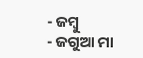- ଜମ୍ବୁ
- ଜଗୁଆ ମା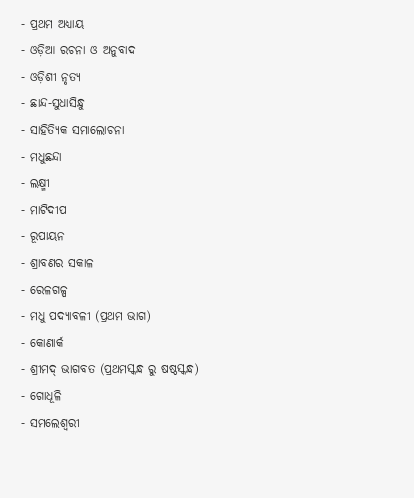- ପ୍ରଥମ ଅଧ୍ୟାୟ
- ଓଡ଼ିଆ ରଚନା ଓ ଅନୁବାଦ
- ଓଡ଼ିଶୀ ନୃତ୍ୟ
- ଛାନ୍ଦ-ସୁଧାସିନ୍ଧୁ
- ସାହିତ୍ୟିକ ସମାଲୋଚନା
- ମଧୁଛନ୍ଦା
- ଲକ୍ଷ୍ମୀ
- ମାଟିଦୀପ
- ରୂପାୟନ
- ଶ୍ରାବଣର ସକାଳ
- ରେଳଗଳ୍ପ
- ମଧୁ ପଦ୍ୟାବଳୀ (ପ୍ରଥମ ଭାଗ)
- କୋଣାର୍କ
- ଶ୍ରୀମଦ୍ ଭାଗବତ (ପ୍ରଥମସ୍କନ୍ଧ ରୁ ଷଷ୍ଠସ୍କନ୍ଧ)
- ଗୋଧୂଳି
- ସମଲେଶ୍ୱରୀ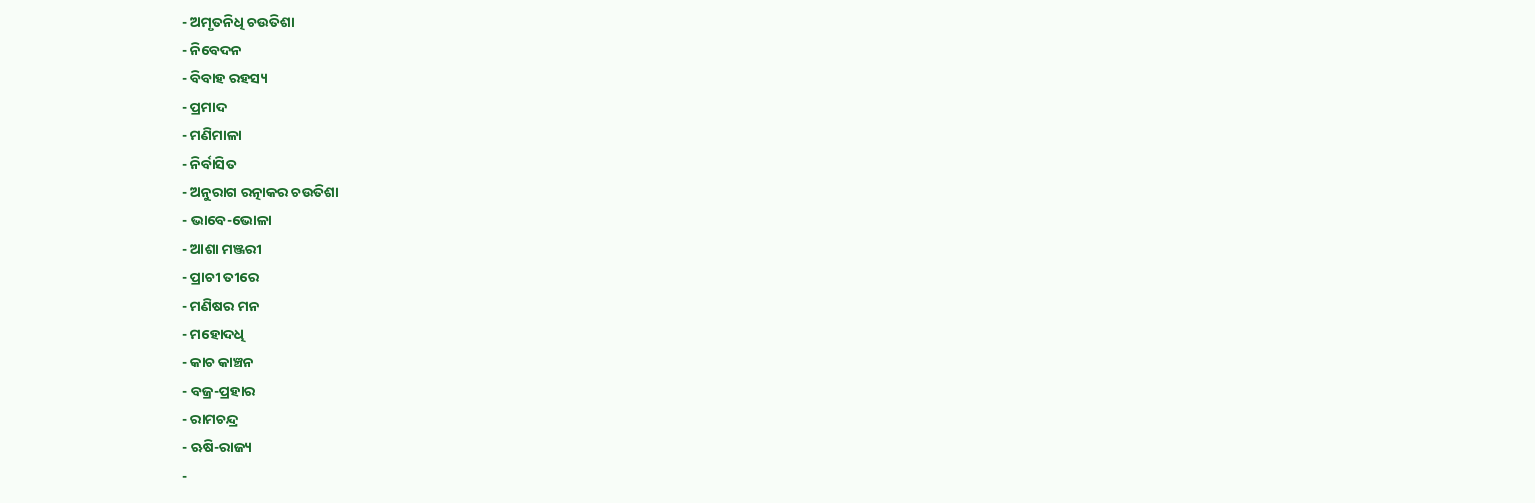- ଅମୃତନିଧି ଚଉତିଶା
- ନିବେଦନ
- ବିବାହ ରହସ୍ୟ
- ପ୍ରମାଦ
- ମଣିମାଳା
- ନିର୍ବାସିତ
- ଅନୁରାଗ ରତ୍ନାକର ଚଉତିଶା
- ଭାବେ-ଭୋଳା
- ଆଶା ମଞ୍ଜରୀ
- ପ୍ରାଚୀ ତୀରେ
- ମଣିଷର ମନ
- ମହୋଦଧି
- କାଚ କାଞ୍ଚନ
- ବଜ୍ର-ପ୍ରହାର
- ରାମଚନ୍ଦ୍ର
- ଋଷି-ରାଜ୍ୟ
-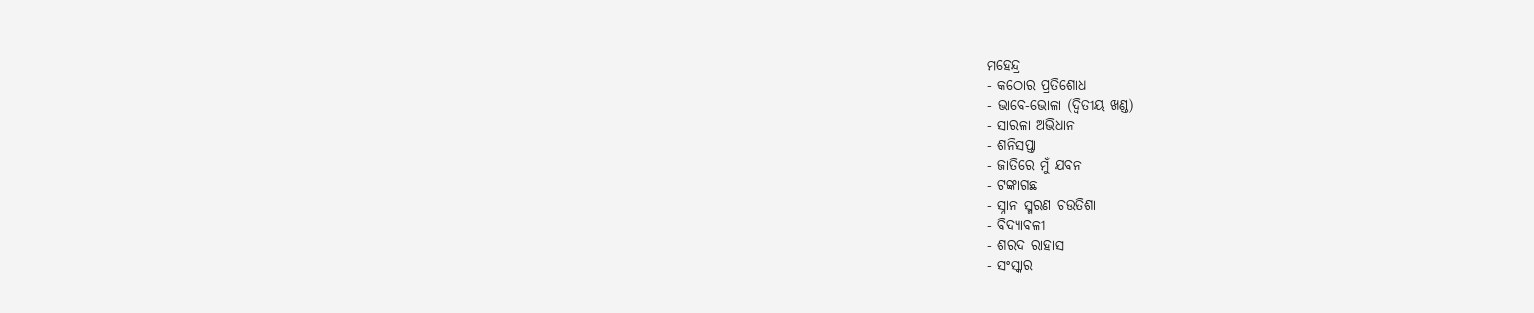ମହେନ୍ଦ୍ର
- କଠୋର ପ୍ରତିଶୋଧ
- ଭାବେ-ଭୋଳା (ଦ୍ୱିତୀୟ ଖଣ୍ଡ)
- ସାରଳା ଅଭିଧାନ
- ଶନିସପ୍ତା
- ଜାତିରେ ମୁଁ ଯବନ
- ଟଙ୍କାଗଛ
- ସ୍ନାନ ସ୍ମରଣ ଚଉତିଶା
- ବିଦ୍ୟାବଳୀ
- ଶରଦ ରାହାସ
- ସଂସ୍କାର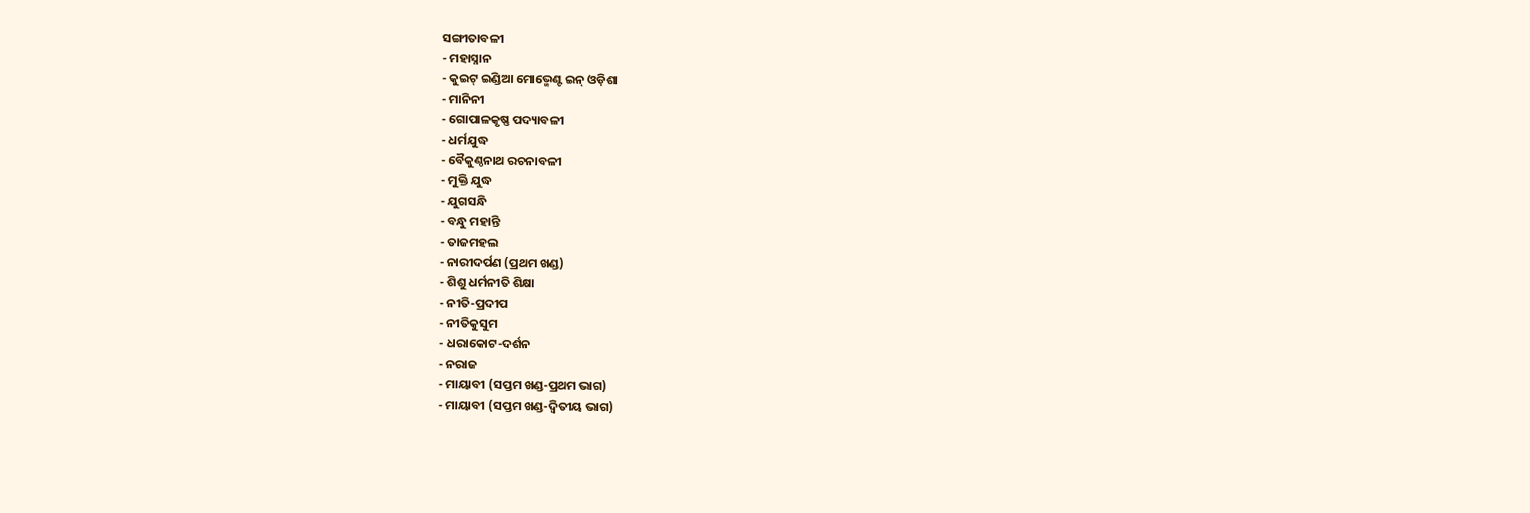ସଙ୍ଗୀତାବଳୀ
- ମହାସ୍ନାନ
- କୁଇଟ୍ ଇଣ୍ଡିଆ ମୋଭ୍ମେଣ୍ଟ ଇନ୍ ଓଡ଼ିଶା
- ମାନିନୀ
- ଗୋପାଳକୃଷ୍ଣ ପଦ୍ୟାବଳୀ
- ଧର୍ମଯୁଦ୍ଧ
- ବୈକୁଣ୍ଠନାଥ ରଚନାବଳୀ
- ମୁକ୍ତି ଯୁଦ୍ଧ
- ଯୁଗସନ୍ଧି
- ବନ୍ଧୁ ମହାନ୍ତି
- ତାଜମହଲ
- ନାରୀଦର୍ପଣ (ପ୍ରଥମ ଖଣ୍ଡ)
- ଶିଶୁ ଧର୍ମନୀତି ଶିକ୍ଷା
- ନୀତି-ପ୍ରଦୀପ
- ନୀତିକୁସୁମ
- ଧରାକୋଟ-ଦର୍ଶନ
- ନରାଜ
- ମାୟାବୀ (ସପ୍ତମ ଖଣ୍ଡ-ପ୍ରଥମ ଭାଗ)
- ମାୟାବୀ (ସପ୍ତମ ଖଣ୍ଡ-ଦ୍ୱିତୀୟ ଭାଗ)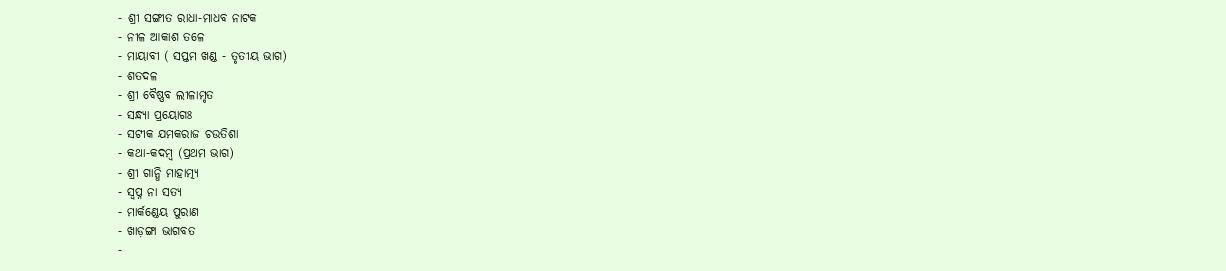- ଶ୍ରୀ ସଙ୍ଗୀତ ରାଧା-ମାଧବ ନାଟକ
- ନୀଳ ଆକାଶ ତଳେ
- ମାୟାବୀ ( ସପ୍ତମ ଖଣ୍ଡ - ତୃତୀୟ ଭାଗ)
- ଶତଦଳ
- ଶ୍ରୀ ବୈଷ୍ଣବ ଲୀଳାମୃତ
- ସନ୍ଧ୍ୟା ପ୍ରୟୋଗଃ
- ସଟୀକ ଯମକରାଜ ଚଉତିଶା
- କଥା-କଦମ୍ୱ (ପ୍ରଥମ ଭାଗ)
- ଶ୍ରୀ ଗାନ୍ଧି ମାହାତ୍ମ୍ୟ
- ସ୍ୱପ୍ନ ନା ସତ୍ୟ
- ମାର୍କଣ୍ଡେୟ ପୁରାଣ
- ଖାଡ଼ଙ୍ଗା ଭାଗବତ
-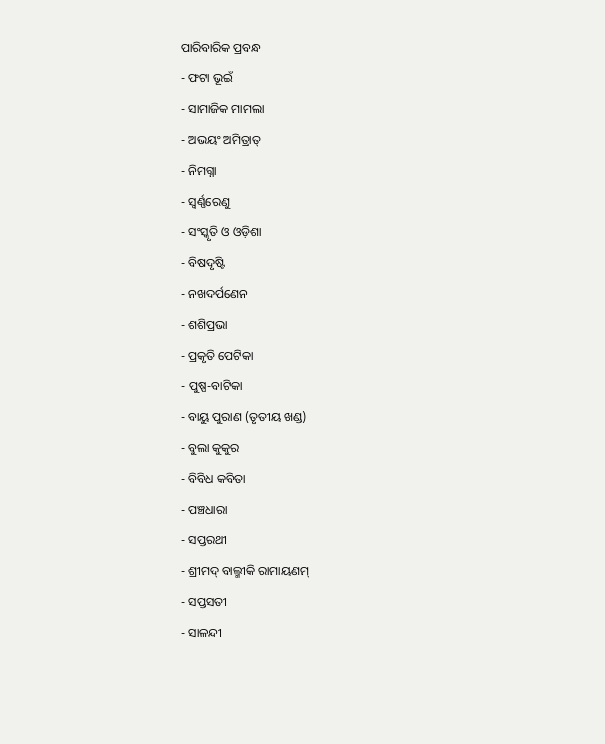ପାରିବାରିକ ପ୍ରବନ୍ଧ
- ଫଟା ଭୂଇଁ
- ସାମାଜିକ ମାମଲା
- ଅଭୟଂ ଅମିତ୍ରାତ୍
- ନିମଗ୍ନା
- ସ୍ୱର୍ଣ୍ଣରେଣୁ
- ସଂସ୍କୃତି ଓ ଓଡ଼ିଶା
- ବିଷଦୃଷ୍ଟି
- ନଖଦର୍ପଣେନ
- ଶଶିପ୍ରଭା
- ପ୍ରକୃତି ପେଟିକା
- ପୁଷ୍ପ-ବାଟିକା
- ବାୟୁ ପୁରାଣ (ତୃତୀୟ ଖଣ୍ଡ)
- ବୁଲା କୁକୁର
- ବିବିଧ କବିତା
- ପଞ୍ଚଧାରା
- ସପ୍ତରଥୀ
- ଶ୍ରୀମଦ୍ ବାଲ୍ମୀକି ରାମାୟଣମ୍
- ସପ୍ତସତୀ
- ସାଳନ୍ଦୀ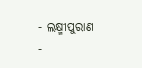- ଲକ୍ଷ୍ମୀପୁରାଣ
-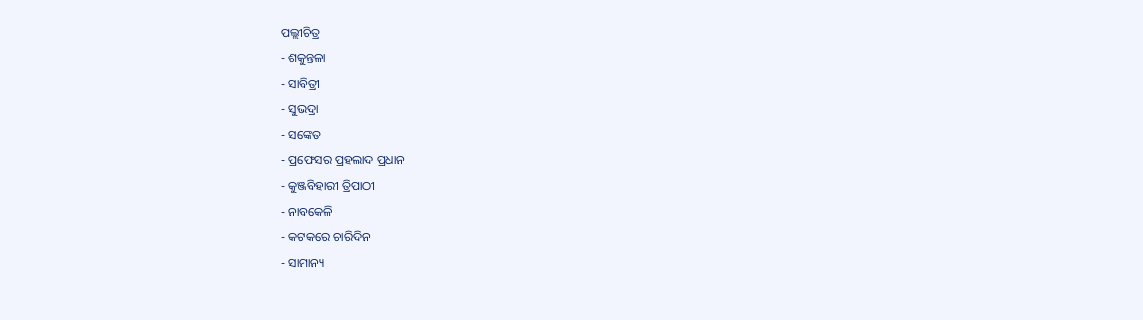ପଲ୍ଲୀଚିତ୍ର
- ଶକୁନ୍ତଳା
- ସାବିତ୍ରୀ
- ସୁଭଦ୍ରା
- ସଙ୍କେତ
- ପ୍ରଫେସର ପ୍ରହଲାଦ ପ୍ରଧାନ
- କୁଞ୍ଜବିହାରୀ ତ୍ରିପାଠୀ
- ନାବକେଳି
- କଟକରେ ଚାରିଦିନ
- ସାମାନ୍ୟ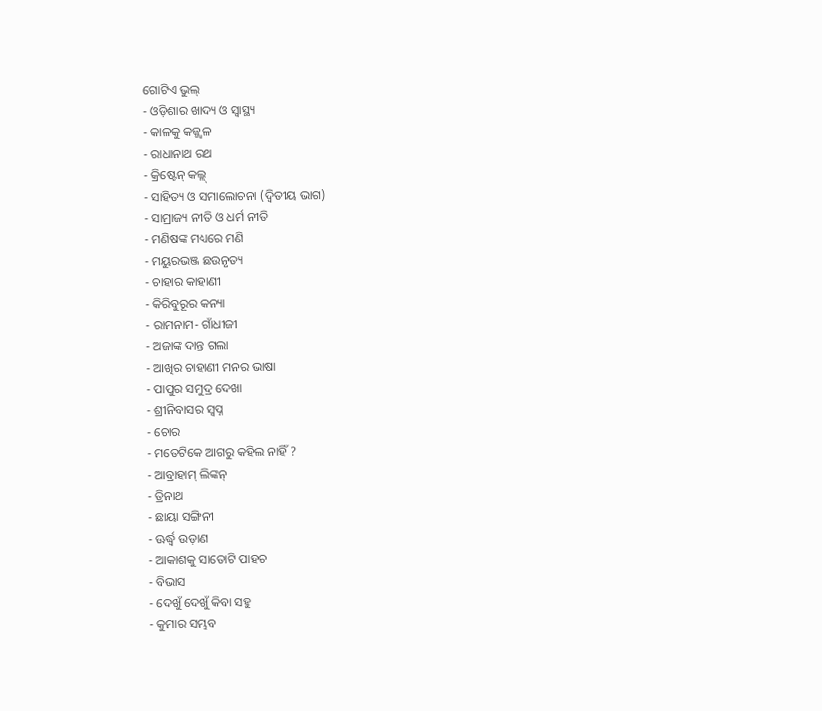ଗୋଟିଏ ଭୁଲ୍
- ଓଡ଼ିଶାର ଖାଦ୍ୟ ଓ ସ୍ୱାସ୍ଥ୍ୟ
- କାଳକୁ କଜ୍ଜ୍ୱଳ
- ରାଧାନାଥ ରଥ
- କ୍ରିଷ୍ଟେନ୍ କଲ୍ଲ୍
- ସାହିତ୍ୟ ଓ ସମାଲୋଚନା (ଦ୍ୱିତୀୟ ଭାଗ)
- ସାମ୍ରାଜ୍ୟ ନୀତି ଓ ଧର୍ମ ନୀତି
- ମଣିଷଙ୍କ ମଧ୍ୟରେ ମଣି
- ମୟୁରଭଞ୍ଜ ଛଉନୃତ୍ୟ
- ଚାହାର କାହାଣୀ
- କିରିବୁରୂର କନ୍ୟା
- ରାମନାମ- ଗାଁଧୀଜୀ
- ଅଜାଙ୍କ ଦାନ୍ତ ଗଲା
- ଆଖିର ଚାହାଣୀ ମନର ଭାଷା
- ପାପୁର ସମୁଦ୍ର ଦେଖା
- ଶ୍ରୀନିବାସର ସ୍ୱପ୍ନ
- ଚୋର
- ମତେଟିକେ ଆଗରୁ କହିଲ ନାହିଁ ?
- ଆବ୍ରାହାମ୍ ଲିଙ୍କନ୍
- ତ୍ରିନାଥ
- ଛାୟା ସଙ୍ଗିନୀ
- ଊର୍ଦ୍ଧ୍ୱ ଉଡ଼ାଣ
- ଆକାଶକୁ ସାତୋଟି ପାହଚ
- ବିଭାସ
- ଦେଖୁଁ ଦେଖୁଁ କିବା ସହୁ
- କୁମାର ସମ୍ଭବ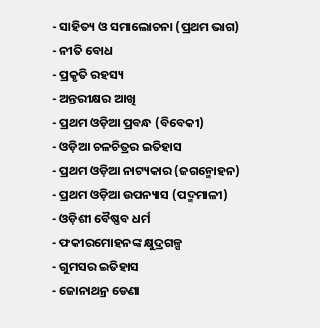- ସାହିତ୍ୟ ଓ ସମାଲୋଚନା (ପ୍ରଥମ ଭାଗ)
- ନୀତି ବୋଧ
- ପ୍ରକୃତି ରହସ୍ୟ
- ଅନ୍ତରୀକ୍ଷର ଆଖି
- ପ୍ରଥମ ଓଡ଼ିଆ ପ୍ରବନ୍ଧ (ବିବେକୀ)
- ଓଡ଼ିଆ ଚଳଚିତ୍ରର ଇତିହାସ
- ପ୍ରଥମ ଓଡ଼ିଆ ନାଟ୍ୟକାର (ଜଗନ୍ମୋହନ)
- ପ୍ରଥମ ଓଡ଼ିଆ ଉପନ୍ୟାସ (ପଦ୍ମମାଳୀ)
- ଓଡ଼ିଶୀ ବୈଷ୍ଣବ ଧର୍ମ
- ଫକୀରମୋହନଙ୍କ କ୍ଷୁଦ୍ରଗଳ୍ପ
- ଗୁମସର ଇତିହାସ
- ଜୋନାଥନ୍ର ଡେଣା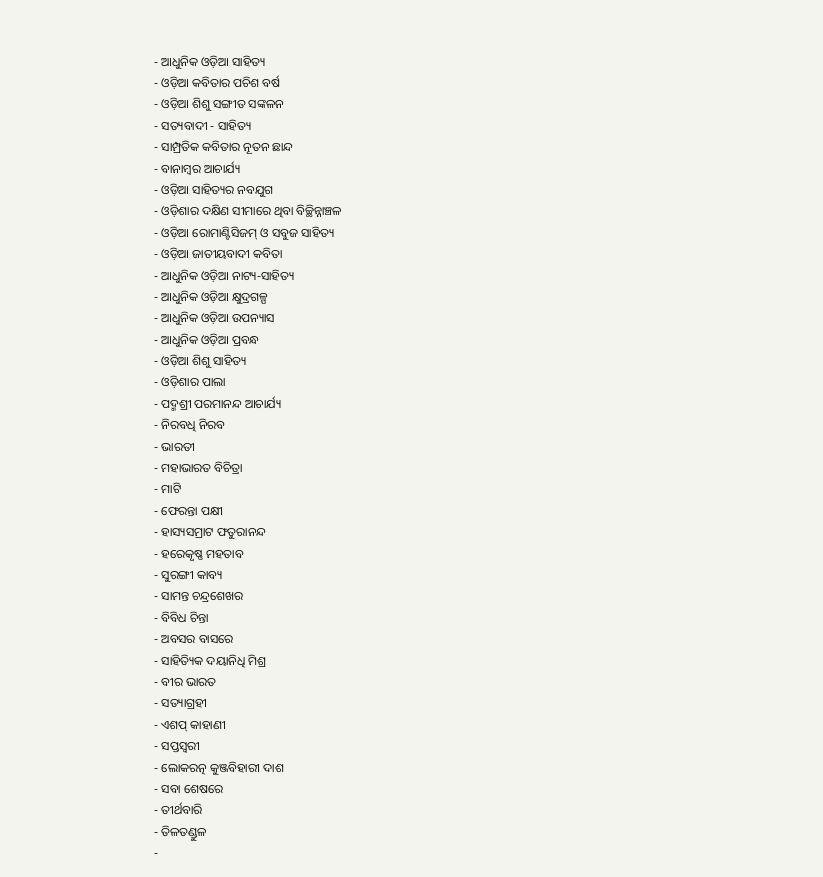- ଆଧୁନିକ ଓଡ଼ିଆ ସାହିତ୍ୟ
- ଓଡ଼ିଆ କବିତାର ପଚିଶ ବର୍ଷ
- ଓଡ଼ିଆ ଶିଶୁ ସଙ୍ଗୀତ ସଙ୍କଳନ
- ସତ୍ୟବାଦୀ - ସାହିତ୍ୟ
- ସାମ୍ପ୍ରତିକ କବିତାର ନୂତନ ଛାନ୍ଦ
- ବାନାମ୍ୱର ଆଚାର୍ଯ୍ୟ
- ଓଡ଼ିଆ ସାହିତ୍ୟର ନବଯୁଗ
- ଓଡ଼ିଶାର ଦକ୍ଷିଣ ସୀମାରେ ଥିବା ବିଚ୍ଛିନ୍ନାଞ୍ଚଳ
- ଓଡ଼ିଆ ରୋମାଣ୍ଟିସିଜମ୍ ଓ ସବୁଜ ସାହିତ୍ୟ
- ଓଡ଼ିଆ ଜାତୀୟବାଦୀ କବିତା
- ଆଧୁନିକ ଓଡ଼ିଆ ନାଟ୍ୟ-ସାହିତ୍ୟ
- ଆଧୁନିକ ଓଡ଼ିଆ କ୍ଷୁଦ୍ରଗଳ୍ପ
- ଆଧୁନିକ ଓଡ଼ିଆ ଉପନ୍ୟାସ
- ଆଧୁନିକ ଓଡ଼ିଆ ପ୍ରବନ୍ଧ
- ଓଡ଼ିଆ ଶିଶୁ ସାହିତ୍ୟ
- ଓଡ଼ିଶାର ପାଲା
- ପଦ୍ମଶ୍ରୀ ପରମାନନ୍ଦ ଆଚାର୍ଯ୍ୟ
- ନିରବଧି ନିରବ
- ଭାରତୀ
- ମହାଭାରତ ବିଚିତ୍ରା
- ମାଟି
- ଫେରନ୍ତା ପକ୍ଷୀ
- ହାସ୍ୟସମ୍ରାଟ ଫତୁରାନନ୍ଦ
- ହରେକୃଷ୍ଣ ମହତାବ
- ସୁରଙ୍ଗୀ କାବ୍ୟ
- ସାମନ୍ତ ଚନ୍ଦ୍ରଶେଖର
- ବିବିଧ ଚିନ୍ତା
- ଅବସର ବାସରେ
- ସାହିତ୍ୟିକ ଦୟାନିଧି ମିଶ୍ର
- ବୀର ଭାରତ
- ସତ୍ୟାଗ୍ରହୀ
- ଏଶପ୍ କାହାଣୀ
- ସପ୍ତସ୍ୱରୀ
- ଲୋକରତ୍ନ କୁଞ୍ଜବିହାରୀ ଦାଶ
- ସବା ଶେଷରେ
- ତୀର୍ଥବାରି
- ତିଳତଣ୍ଡୁଳ
-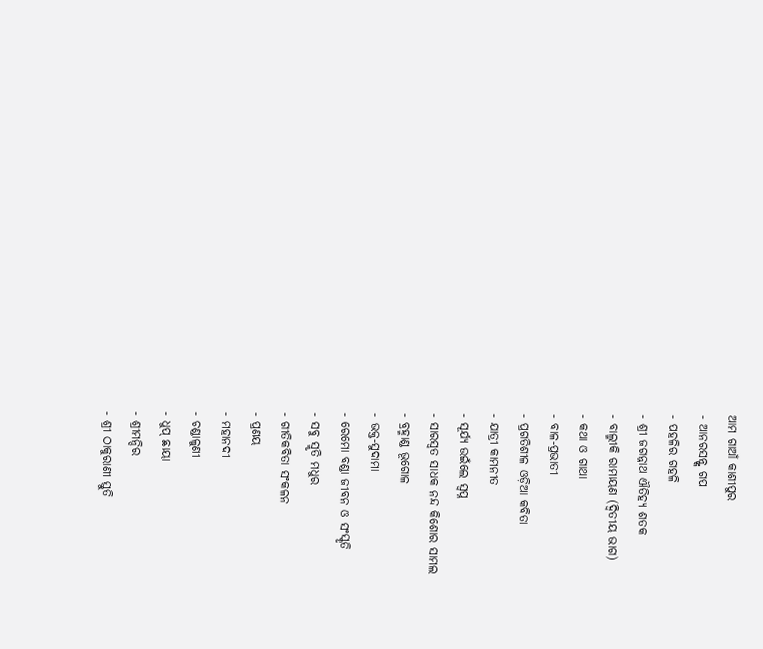ଆମ ଗାଆଁ କାଶୀପୁର
- ଆନରସନ୍ଙ୍କ ଗପ
- ପହଳିର ଗହଳି
- ଶ୍ରୀ ଜଗନ୍ନାଥ ଐତିହ୍ୟ ଶତକ
- ବାଲ୍ମୀକି ରାମାୟଣ (ଦ୍ୱିତୀୟ ଭାଗ)
- କଥା ଓ ଗାଥା
- ବାଳ-ପ୍ରଭାତୀ
- ପ୍ରଗତିଶୀଳ ଓଡ଼ିଆ କବିତା
- ଯାତ୍ରୀ କାମନୀତ
- ସୂର୍ଯ୍ୟ ଉଇଁଲେ ସ୍ୱପ୍ନ
- ସାରସ୍ୱତ ସାଧକ ନନ୍ଦ କିଶୋର ସାମଲ
- ବ୍ରହ୍ମାଣ୍ଡ ଭୂଗୋଳ
- ଭକ୍ତ-ସୁଦାମା
- ରେମୋ ବଣ୍ଡା ଜୀବନ ଓ ସଂସ୍କୃତି
- ସବୁ ସ୍ମୃତି ମଧୁର
- ଗୀତିକବିତା ସଂକଳନ
- ପ୍ରଣୟ
- ମହାନଦୀ
- ଚଣ୍ଡାଳୁଣୀ
- ଧୁପ୍ ଛାୟା
- ଶ୍ରୀମନ୍ଦିର
- ଶ୍ରୀ ଠାକୁରାଣୀ ସ୍ତୁତି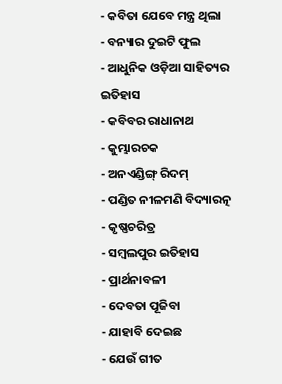- କବିତା ଯେବେ ମନ୍ତ୍ର ଥିଲା
- ବନ୍ୟାର ଦୁଇଟି ଫୁଲ
- ଆଧୁନିକ ଓଡ଼ିଆ ସାହିତ୍ୟର ଇତିହାସ
- କବିବର ରାଧାନାଥ
- କୁମ୍ଭାରଚକ
- ଅନଏଣ୍ଡିଙ୍ଗ୍ ରିଦମ୍
- ପଣ୍ଡିତ ନୀଳମଣି ବିଦ୍ୟାରତ୍ନ
- କୃଷ୍ଣଚରିତ୍ର
- ସମ୍ୱଲପୁର ଇତିହାସ
- ପ୍ରାର୍ଥନାବଳୀ
- ଦେବତା ପୂଜିବା
- ଯାହାବି ଦେଇଛ
- ଯେଉଁ ଗୀତ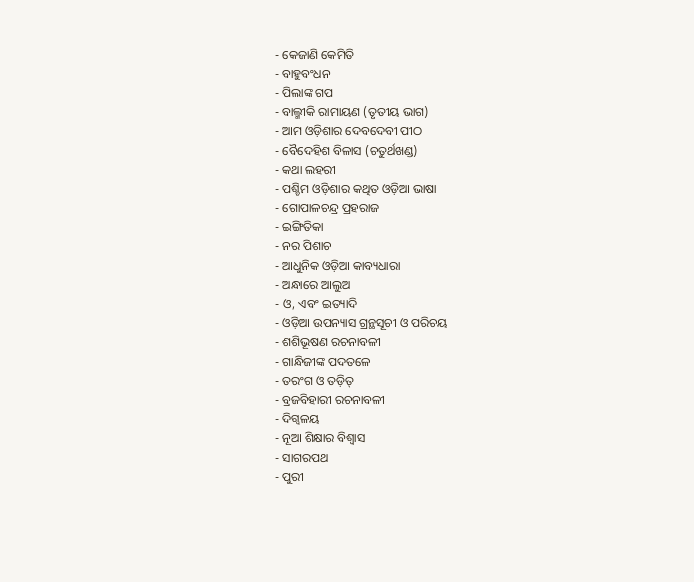- କେଜାଣି କେମିତି
- ବାହୁବଂଧନ
- ପିଲାଙ୍କ ଗପ
- ବାଲ୍ମୀକି ରାମାୟଣ (ତୃତୀୟ ଭାଗ)
- ଆମ ଓଡ଼ିଶାର ଦେବଦେବୀ ପୀଠ
- ବୈଦେହିଶ ବିଳାସ (ଚତୁର୍ଥଖଣ୍ଡ)
- କଥା ଲହରୀ
- ପଶ୍ଚିମ ଓଡ଼ିଶାର କଥିତ ଓଡ଼ିଆ ଭାଷା
- ଗୋପାଳଚନ୍ଦ୍ର ପ୍ରହରାଜ
- ଇଙ୍ଗିତିକା
- ନର ପିଶାଚ
- ଆଧୁନିକ ଓଡ଼ିଆ କାବ୍ୟଧାରା
- ଅନ୍ଧାରେ ଆଲୁଅ
- ଓ, ଏବଂ ଇତ୍ୟାଦି
- ଓଡ଼ିଆ ଉପନ୍ୟାସ ଗ୍ରନ୍ଥସୂଚୀ ଓ ପରିଚୟ
- ଶଶିଭୂଷଣ ରଚନାବଳୀ
- ଗାନ୍ଧିଜୀଙ୍କ ପଦତଳେ
- ତରଂଗ ଓ ତଡ଼ିତ୍
- ବ୍ରଜବିହାରୀ ରଚନାବଳୀ
- ଦିଗ୍ବଳୟ
- ନୂଆ ଶିକ୍ଷାର ବିଶ୍ୱାସ
- ସାଗରପଥ
- ପୁରୀ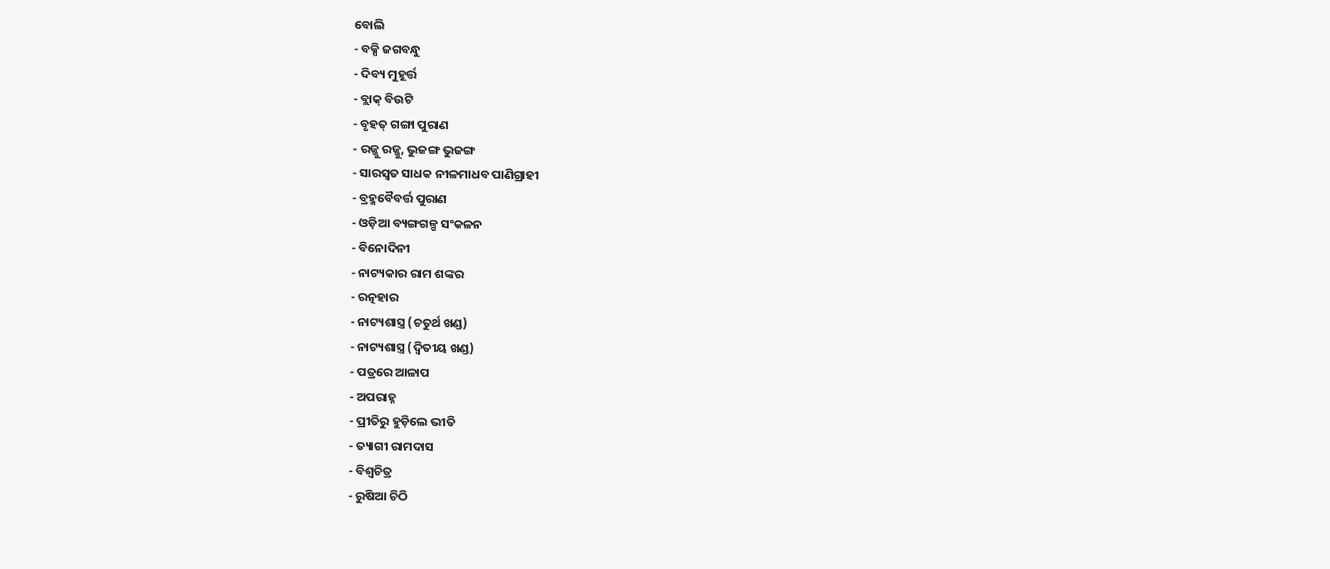ବୋଲି
- ବକ୍ସି ଜଗବନ୍ଧୁ
- ଦିବ୍ୟ ମୁହୂର୍ତ୍ତ
- ବ୍ଲାକ୍ ବିଉଟି
- ବୃହତ୍ ଗଙ୍ଗା ପୁରାଣ
- ରଜ୍ଜୁ ରଜ୍ଜୁ, ଭୁଜଙ୍ଗ ଭୁଜଙ୍ଗ
- ସାରସ୍ୱତ ସାଧକ ନୀଳମାଧବ ପାଣିଗ୍ରାହୀ
- ବ୍ରହ୍ମବୈବର୍ତ୍ତ ପୁରାଣ
- ଓଡ଼ିଆ ବ୍ୟଙ୍ଗଗଳ୍ପ ସଂକଳନ
- ବିନୋଦିନୀ
- ନାଟ୍ୟକାର ରାମ ଶଙ୍କର
- ରତ୍ନହାର
- ନାଟ୍ୟଶାସ୍ତ୍ର (ଚତୁର୍ଥ ଖଣ୍ଡ)
- ନାଟ୍ୟଶାସ୍ତ୍ର (ଦ୍ୱିତୀୟ ଖଣ୍ଡ)
- ପତ୍ରରେ ଆଳାପ
- ଅପରାହ୍ନ
- ପ୍ରୀତିରୁ ହୁଡ଼ିଲେ ଭୀତି
- ତ୍ୟାଗୀ ରାମଦାସ
- ବିଶ୍ୱଚିତ୍ର
- ରୁଷିଆ ଚିଠି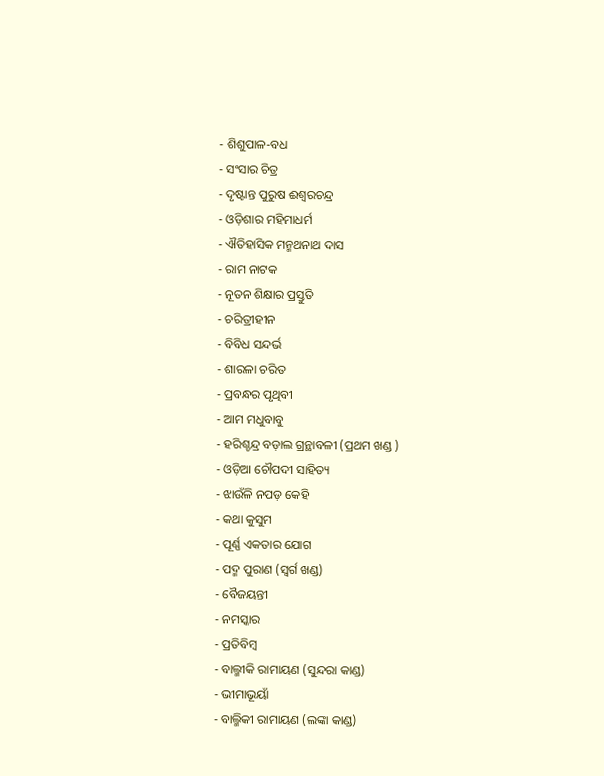- ଶିଶୁପାଳ-ବଧ
- ସଂସାର ଚିତ୍ର
- ଦୃଷ୍ଟାନ୍ତ ପୁରୁଷ ଈଶ୍ଵରଚନ୍ଦ୍ର
- ଓଡ଼ିଶାର ମହିମାଧର୍ମ
- ଐତିହାସିକ ମନ୍ମଥନାଥ ଦାସ
- ରାମ ନାଟକ
- ନୂତନ ଶିକ୍ଷାର ପ୍ରସ୍ତୁତି
- ଚରିତ୍ରୀହୀନ
- ବିବିଧ ସନ୍ଦର୍ଭ
- ଶାରଳା ଚରିତ
- ପ୍ରବନ୍ଧର ପୃଥିବୀ
- ଆମ ମଧୁବାବୁ
- ହରିଶ୍ଚନ୍ଦ୍ର ବଡ଼ାଲ ଗ୍ରନ୍ଥାବଳୀ (ପ୍ରଥମ ଖଣ୍ଡ )
- ଓଡ଼ିଆ ଚୌପଦୀ ସାହିତ୍ୟ
- ଝାଉଁଳି ନପଡ଼ କେହି
- କଥା କୁସୁମ
- ପୂର୍ଣ୍ଣ ଏକତାର ଯୋଗ
- ପଦ୍ମ ପୁରାଣ (ସ୍ୱର୍ଗ ଖଣ୍ଡ)
- ବୈଜୟନ୍ତୀ
- ନମସ୍କାର
- ପ୍ରତିବିମ୍ବ
- ବାଲ୍ମୀକି ରାମାୟଣ (ସୁନ୍ଦରା କାଣ୍ଡ)
- ଭୀମାଭୂୟାଁ
- ବାଲ୍ମିକୀ ରାମାୟଣ (ଲଙ୍କା କାଣ୍ଡ)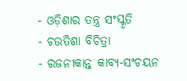- ଓଡ଼ିଶାର ତନ୍ତ୍ର ସଂସ୍କୃତି
- ଚଉତିଶା ବିଚିତ୍ରା
- ରଜନୀକାନ୍ତ କାବ୍ୟ-ସଂଚୟନ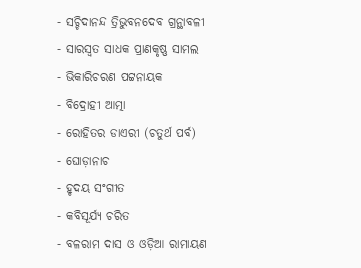- ସଚ୍ଚିଦାନନ୍ଦ ତ୍ରିଭୁବନଦେବ ଗ୍ରନ୍ଥାବଳୀ
- ସାରସ୍ୱତ ସାଧକ ପ୍ରାଣକୃଷ୍ଣ ସାମଲ
- ଭିକାରିଚରଣ ପଟ୍ଟନାୟକ
- ବିଦ୍ରୋହୀ ଆତ୍ମା
- ରୋହିତର ଡାଏରୀ (ଚତୁର୍ଥ ପର୍ବ)
- ଘୋଡ଼ାନାଚ
- ହୃଦୟ ସଂଗୀତ
- କବିସୂର୍ଯ୍ୟ ଚରିତ
- ବଳରାମ ଦାସ ଓ ଓଡ଼ିଆ ରାମାୟଣ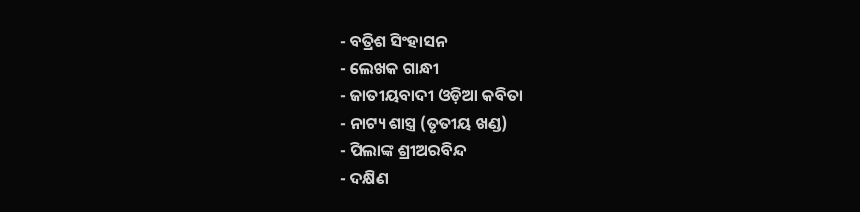- ବତ୍ରିଶ ସିଂହାସନ
- ଲେଖକ ଗାନ୍ଧୀ
- ଜାତୀୟବାଦୀ ଓଡ଼ିଆ କବିତା
- ନାଟ୍ୟ ଶାସ୍ତ୍ର (ତୃତୀୟ ଖଣ୍ଡ)
- ପିଲାଙ୍କ ଶ୍ରୀଅରବିନ୍ଦ
- ଦକ୍ଷିଣ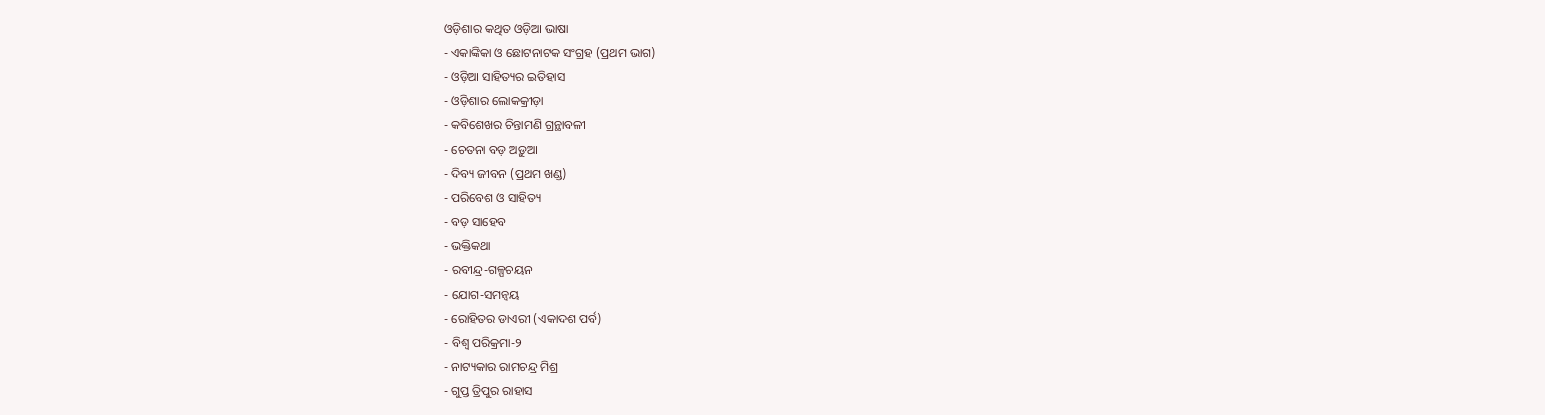ଓଡ଼ିଶାର କଥିତ ଓଡ଼ିଆ ଭାଷା
- ଏକାଙ୍କିକା ଓ ଛୋଟନାଟକ ସଂଗ୍ରହ (ପ୍ରଥମ ଭାଗ)
- ଓଡ଼ିଆ ସାହିତ୍ୟର ଇତିହାସ
- ଓଡ଼ିଶାର ଲୋକକ୍ରୀଡ଼ା
- କବିଶେଖର ଚିନ୍ତାମଣି ଗ୍ରନ୍ଥାବଳୀ
- ଚେତନା ବଡ଼ ଅଡ଼ୁଆ
- ଦିବ୍ୟ ଜୀବନ (ପ୍ରଥମ ଖଣ୍ଡ)
- ପରିବେଶ ଓ ସାହିତ୍ୟ
- ବଡ଼ ସାହେବ
- ଭକ୍ତିକଥା
- ରବୀନ୍ଦ୍ର-ଗଳ୍ପଚୟନ
- ଯୋଗ-ସମନ୍ୱୟ
- ରୋହିତର ଡାଏରୀ (ଏକାଦଶ ପର୍ବ)
- ବିଶ୍ୱ ପରିକ୍ରମା-୨
- ନାଟ୍ୟକାର ରାମଚନ୍ଦ୍ର ମିଶ୍ର
- ଗୁପ୍ତ ତ୍ରିପୁର ରାହାସ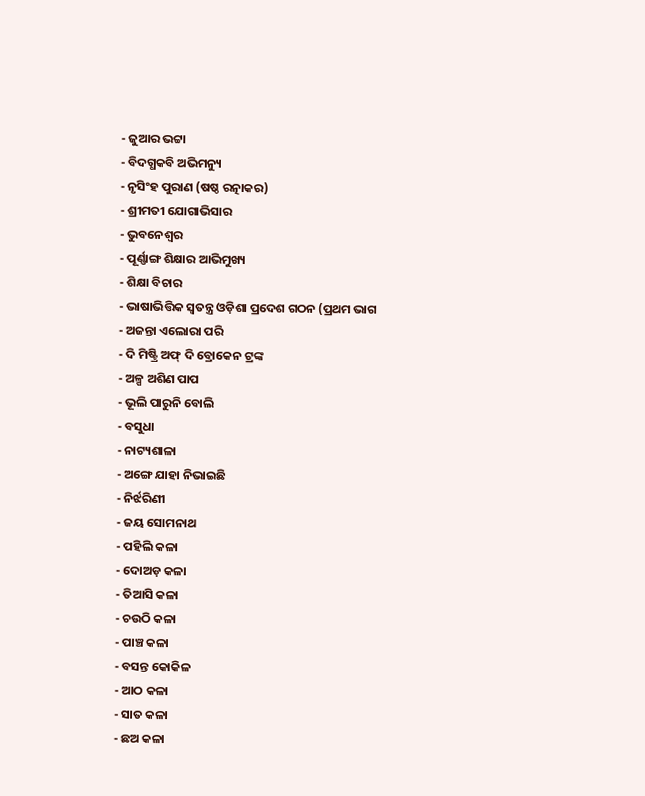- ଜୁଆର ଭଟ୍ଟା
- ବିଦଗ୍ଧକବି ଅଭିମନ୍ୟୁ
- ନୃସିଂହ ପୁରାଣ (ଷଷ୍ଠ ରତ୍ନାକର)
- ଶ୍ରୀମତୀ ଯୋଗାଭିସାର
- ଭୁବନେଶ୍ୱର
- ପୂର୍ଣ୍ଣାଙ୍ଗ ଶିକ୍ଷାର ଆଭିମୁଖ୍ୟ
- ଶିକ୍ଷା ବିଚାର
- ଭାଷାଭିତ୍ତିକ ସ୍ୱତନ୍ତ୍ର ଓଡ଼ିଶା ପ୍ରଦେଶ ଗଠନ (ପ୍ରଥମ ଭାଗ
- ଅଜନ୍ତା ଏଲୋରା ପରି
- ଦି ମିଷ୍ଟ୍ରି ଅଫ୍ ଦି ବ୍ରୋକେନ ଟ୍ରଙ୍କ
- ଅଳ୍ପ ଅଶିଣ ପାପ
- ଭୂଲି ପାରୁନି ବୋଲି
- ବସୁଧା
- ନାଟ୍ୟଶାଳା
- ଅଙ୍ଗେ ଯାହା ନିଭାଇଛି
- ନିର୍ଝରିଣୀ
- ଜୟ ସୋମନାଥ
- ପହିଲି କଳା
- ଦୋଅଡ଼ କଳା
- ତିଆସି କଳା
- ଚଉଠି କଳା
- ପାଞ୍ଚ କଳା
- ବସନ୍ତ କୋକିଳ
- ଆଠ କଳା
- ସାତ କଳା
- ଛଅ କଳା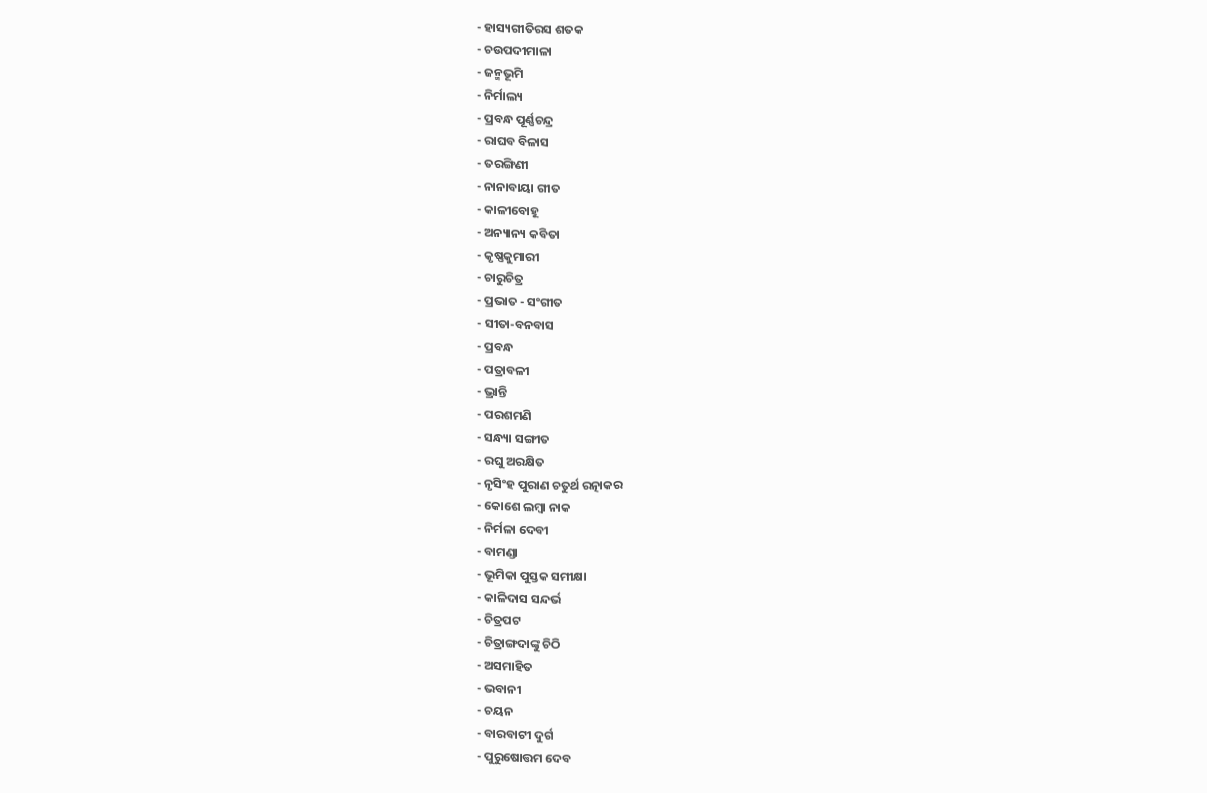- ହାସ୍ୟଗୀତିରସ ଶତକ
- ଚଉପଦୀମାଳା
- ଜନ୍ମଭୂମି
- ନିର୍ମାଲ୍ୟ
- ପ୍ରବନ୍ଧ ପୂର୍ଣ୍ଣଚନ୍ଦ୍ର
- ରାଘବ ବିଳାସ
- ତରଙ୍ଗିଣୀ
- ନାନାବାୟା ଗୀତ
- କାଳୀବୋହୂ
- ଅନ୍ୟାନ୍ୟ କବିତା
- କୃଷ୍ଣକୁମାରୀ
- ଚାରୁଚିତ୍ର
- ପ୍ରଭାତ - ସଂଗୀତ
- ସୀତା-ବନବାସ
- ପ୍ରବନ୍ଧ
- ପତ୍ରାବଳୀ
- ଭ୍ରାନ୍ତି
- ପରଶମଣି
- ସନ୍ଧ୍ୟା ସଙ୍ଗୀତ
- ରଘୁ ଅରକ୍ଷିତ
- ନୃସିଂହ ପୁରାଣ ଚତୁର୍ଥ ରତ୍ନାକର
- କୋଶେ ଲମ୍ୱା ନାକ
- ନିର୍ମଳା ଦେବୀ
- ବାମଣ୍ଡା
- ଭୂମିକା ପୁସ୍ତକ ସମୀକ୍ଷା
- କାଳିଦାସ ସନ୍ଦର୍ଭ
- ଚିତ୍ରପଟ
- ଚିତ୍ରାଙ୍ଗଦାଙ୍କୁ ଚିଠି
- ଅସମାହିତ
- ଭବାନୀ
- ଚୟନ
- ବାରବାଟୀ ଦୁର୍ଗ
- ପୁରୁଷୋତ୍ତମ ଦେବ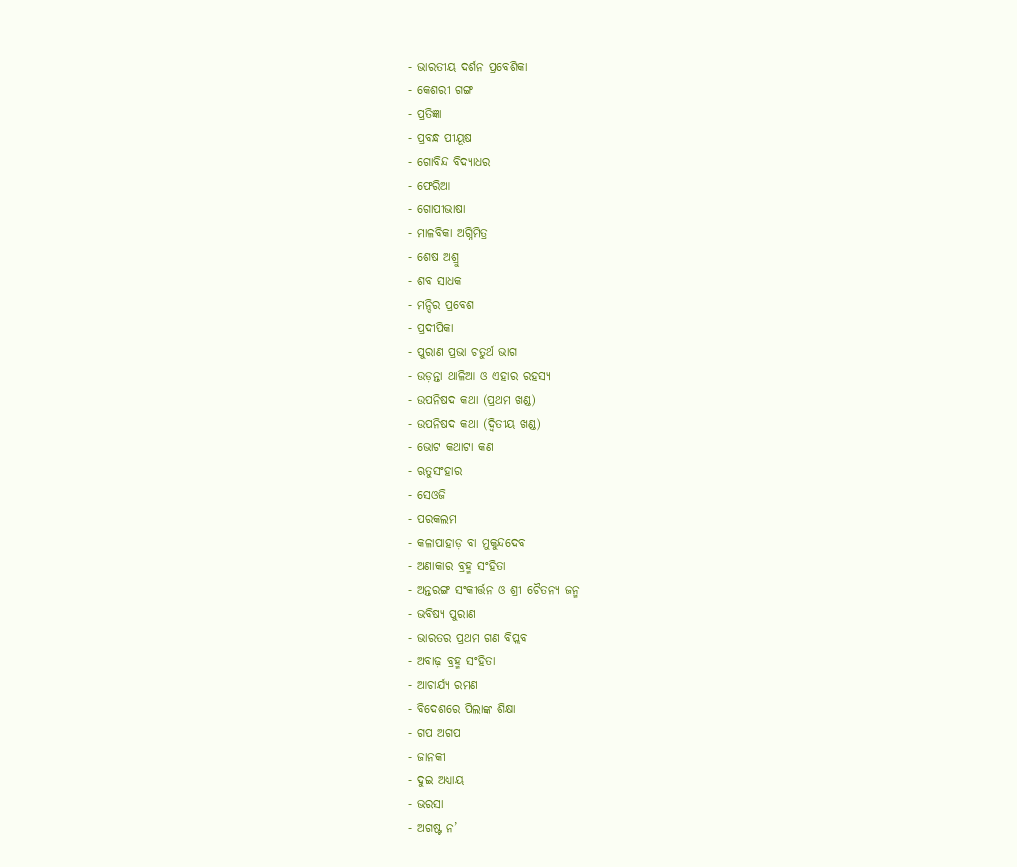- ଭାରତୀୟ ଦର୍ଶନ ପ୍ରବେଶିକା
- କେଶରୀ ଗଙ୍ଗ
- ପ୍ରତିଜ୍ଞା
- ପ୍ରବନ୍ଧ ପୀୟୂଷ
- ଗୋବିନ୍ଦ ବିଦ୍ୟାଧର
- ଫେରିଆ
- ଗୋପୀଭାଷା
- ମାଳବିକା ଅଗ୍ନିମିତ୍ର
- ଶେଷ ଅଶ୍ରୁ
- ଶବ ସାଧକ
- ମନ୍ଦିର ପ୍ରବେଶ
- ପ୍ରଦୀପିକା
- ପୁରାଣ ପ୍ରଭା ଚତୁର୍ଥ ଭାଗ
- ଉଡ଼ନ୍ତା ଥାଳିଆ ଓ ଏହାର ରହସ୍ୟ
- ଉପନିଷଦ କଥା (ପ୍ରଥମ ଖଣ୍ଡ)
- ଉପନିଷଦ କଥା (ଦ୍ୱିତୀୟ ଖଣ୍ଡ)
- ଭୋଟ କଥାଟା କଣ
- ଋତୁସଂହାର
- ସେଓଜି
- ପରକଲମ
- କଳାପାହାଡ଼ ବା ମୁକୁନ୍ଦଦେବ
- ଅଣାକାର ବ୍ରହ୍ମ ସଂହିତା
- ଅନ୍ତରଙ୍ଗ ସଂକୀର୍ତ୍ତନ ଓ ଶ୍ରୀ ଚୈତନ୍ୟ ଜନ୍ମ
- ଭବିଷ୍ୟ ପୁରାଣ
- ଭାରତର ପ୍ରଥମ ଗଣ ବିପ୍ଲବ
- ଅବାଢ଼ ବ୍ରହ୍ମ ସଂହିତା
- ଆଚାର୍ଯ୍ୟ ରମଣ
- ବିଦେଶରେ ପିଲାଙ୍କ ଶିକ୍ଷା
- ଗପ ଅଗପ
- ଜାନକୀ
- ଦୁଇ ଅଧ୍ୟାୟ
- ଭରସା
- ଅଗଷ୍ଟ ନ’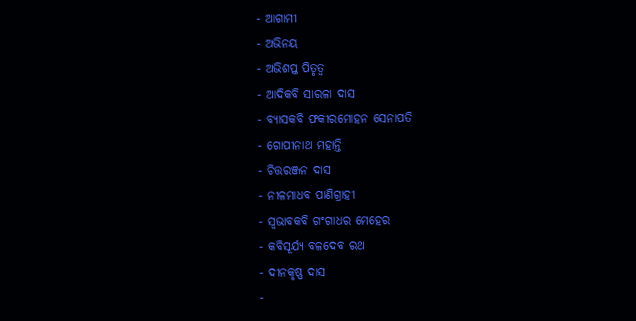- ଆଗାମୀ
- ଅଭିନୟ
- ଅଭିଶପ୍ତ ପିତୃତ୍ୱ
- ଆଦିକବି ସାରଳା ଦାସ
- ବ୍ୟାସକବି ଫକୀରମୋହନ ସେନାପତି
- ଗୋପୀନାଥ ମହାନ୍ତି
- ଚିତ୍ତରଞ୍ଜନ ଦାସ
- ନୀଳମାଧବ ପାଣିଗ୍ରାହୀ
- ସ୍ୱଭାବକବି ଗଂଗାଧର ମେହେର
- କବିସୂର୍ଯ୍ୟ ବଳଦେବ ରଥ
- ଦୀନକୃଷ୍ଣ ଦାସ
-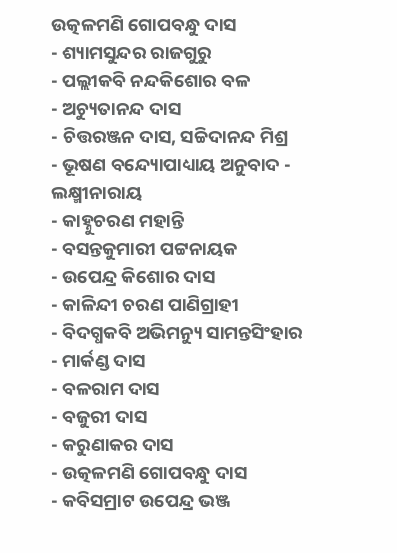ଉତ୍କଳମଣି ଗୋପବନ୍ଧୁ ଦାସ
- ଶ୍ୟାମସୁନ୍ଦର ରାଜଗୁରୁ
- ପଲ୍ଲୀକବି ନନ୍ଦକିଶୋର ବଳ
- ଅଚ୍ୟୁତାନନ୍ଦ ଦାସ
- ଚିତ୍ତରଞ୍ଜନ ଦାସ, ସଚ୍ଚିଦାନନ୍ଦ ମିଶ୍ର
- ଭୂଷଣ ବନ୍ଦ୍ୟୋପାଧ୍ୟାୟ ଅନୁବାଦ - ଲକ୍ଷ୍ମୀନାରାୟ
- କାହ୍ନୁଚରଣ ମହାନ୍ତି
- ବସନ୍ତକୁମାରୀ ପଟ୍ଟନାୟକ
- ଉପେନ୍ଦ୍ର କିଶୋର ଦାସ
- କାଳିନ୍ଦୀ ଚରଣ ପାଣିଗ୍ରାହୀ
- ବିଦଗ୍ଧକବି ଅଭିମନ୍ୟୁ ସାମନ୍ତସିଂହାର
- ମାର୍କଣ୍ଡ ଦାସ
- ବଳରାମ ଦାସ
- ବଜୁରୀ ଦାସ
- କରୁଣାକର ଦାସ
- ଉତ୍କଳମଣି ଗୋପବନ୍ଧୁ ଦାସ
- କବିସମ୍ରାଟ ଉପେନ୍ଦ୍ର ଭଞ୍ଜ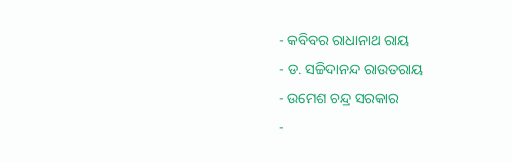- କବିବର ରାଧାନାଥ ରାୟ
- ଡ. ସଚ୍ଚିଦାନନ୍ଦ ରାଉତରାୟ
- ଉମେଶ ଚନ୍ଦ୍ର ସରକାର
-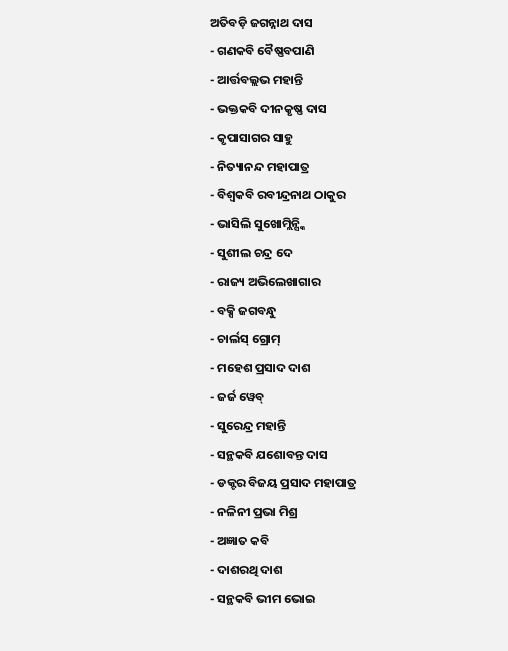ଅତିବଡ଼ି ଜଗନ୍ନାଥ ଦାସ
- ଗଣକବି ବୈଷ୍ଣବପାଣି
- ଆର୍ତ୍ତବଲ୍ଲଭ ମହାନ୍ତି
- ଭକ୍ତକବି ଦୀନକୃଷ୍ଣ ଦାସ
- କୃପାସାଗର ସାହୁ
- ନିତ୍ୟାନନ୍ଦ ମହାପାତ୍ର
- ବିଶ୍ୱକବି ରବୀନ୍ଦ୍ରନାଥ ଠାକୁର
- ଭାସିଲି ସୁଖୋମ୍ଲିନ୍ସ୍କି
- ସୁଶୀଲ ଚନ୍ଦ୍ର ଦେ
- ରାଜ୍ୟ ଅଭିଲେଖାଗାର
- ବକ୍ସି ଜଗବନ୍ଧୁ
- ଚାର୍ଲସ୍ ଗ୍ରୋମ୍
- ମହେଶ ପ୍ରସାଦ ଦାଶ
- ଜର୍ଜ ୱେବ୍
- ସୁରେନ୍ଦ୍ର ମହାନ୍ତି
- ସନ୍ଥକବି ଯଶୋବନ୍ତ ଦାସ
- ଡକ୍ଟର ବିଜୟ ପ୍ରସାଦ ମହାପାତ୍ର
- ନଳିନୀ ପ୍ରଭା ମିଶ୍ର
- ଅଜ୍ଞାତ କବି
- ଦାଶରଥି ଦାଶ
- ସନ୍ଥକବି ଭୀମ ଭୋଇ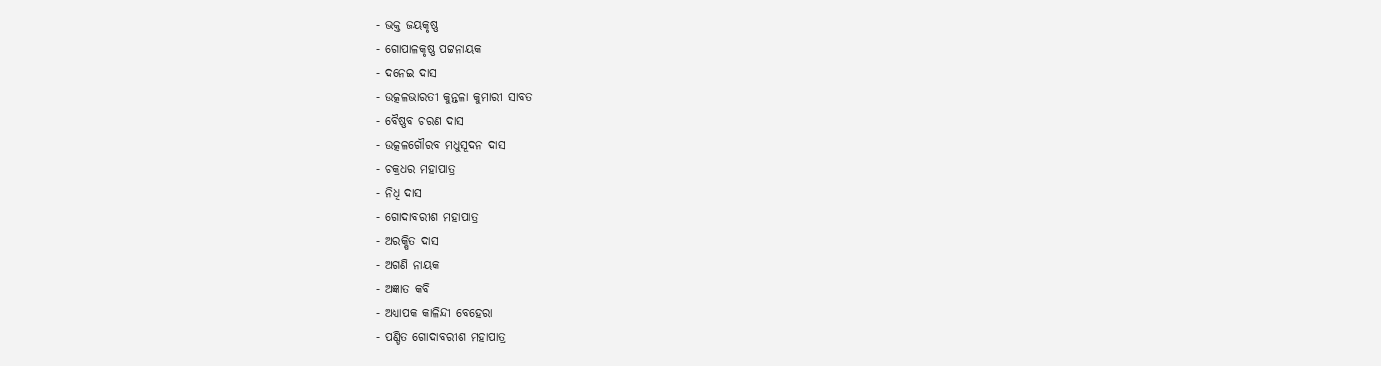- ଭକ୍ତ ଜୟକୃଷ୍ଣ
- ଗୋପାଳକୃଷ୍ଣ ପଟ୍ଟନାୟକ
- ଦନେଇ ଦାସ
- ଉତ୍କଳଭାରତୀ କୁନ୍ତଳା କୁମାରୀ ସାବତ
- ବୈଷ୍ଣବ ଚରଣ ଦାସ
- ଉତ୍କଳଗୌରବ ମଧୁସୂଦନ ଦାସ
- ଚକ୍ରଧର ମହାପାତ୍ର
- ନିଧି ଦାସ
- ଗୋଦାବରୀଶ ମହାପାତ୍ର
- ଅରକ୍ଷିତ ଦାସ
- ଅଗଣି ନାୟକ
- ଅଜ୍ଞାତ କବି
- ଅଧ୍ୟାପକ କାଳିନ୍ଦୀ ବେହେରା
- ପଣ୍ଡିତ ଗୋଦାବରୀଶ ମହାପାତ୍ର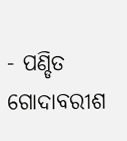- ପଣ୍ଡିତ ଗୋଦାବରୀଶ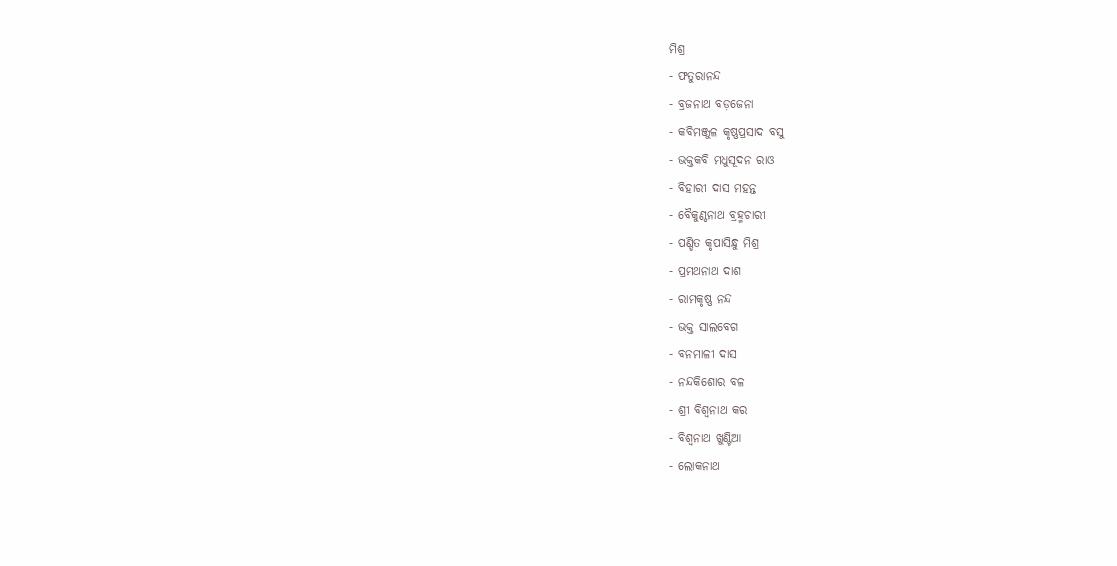ମିଶ୍ର
- ଫତୁରାନନ୍ଦ
- ବ୍ରଜନାଥ ବଡ଼ଜେନା
- କବିମଞ୍ଜୁଳ କୃଷ୍ଣପ୍ରସାଦ ବସୁ
- ଭକ୍ତକବି ମଧୁସୂଦନ ରାଓ
- ବିହାରୀ ଦାସ ମହନ୍ତ
- ବୈକୁଣ୍ଠନାଥ ବ୍ରହ୍ମଚାରୀ
- ପଣ୍ଡିତ କୃପାସିନ୍ଧୁ ମିଶ୍ର
- ପ୍ରମଥନାଥ ଦାଶ
- ରାମକୃଷ୍ଣ ନନ୍ଦ
- ଭକ୍ତ ସାଲବେଗ
- ବନମାଳୀ ଦାସ
- ନନ୍ଦକିଶୋର ବଳ
- ଶ୍ରୀ ବିଶ୍ୱନାଥ କର
- ବିଶ୍ୱନାଥ ଖୁଣ୍ଟିଆ
- ଲୋକନାଥ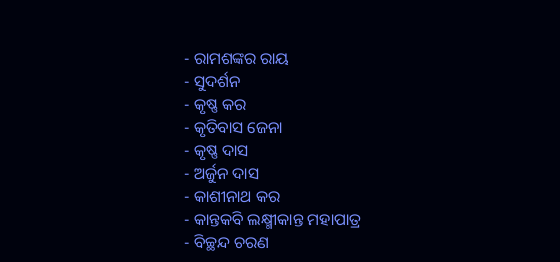- ରାମଶଙ୍କର ରାୟ
- ସୁଦର୍ଶନ
- କୃଷ୍ଣ କର
- କୃତିବାସ ଜେନା
- କୃଷ୍ଣ ଦାସ
- ଅର୍ଜୁନ ଦାସ
- କାଶୀନାଥ କର
- କାନ୍ତକବି ଲକ୍ଷ୍ମୀକାନ୍ତ ମହାପାତ୍ର
- ବିଚ୍ଛନ୍ଦ ଚରଣ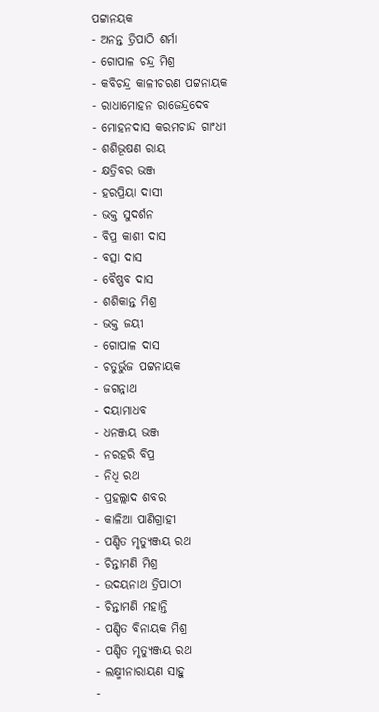ପଟ୍ଟାନୟକ
- ଅନନ୍ତ ତ୍ରିପାଠି ଶର୍ମା
- ଗୋପାଳ ଚନ୍ଦ୍ର ମିଶ୍ର
- କବିଚନ୍ଦ୍ର କାଳୀଚରଣ ପଟ୍ଟନାୟକ
- ରାଧାମୋହନ ରାଜେନ୍ଦ୍ରଦେବ
- ମୋହନଦାସ କରମଚାନ୍ଦ ଗାଂଧୀ
- ଶଶିଭୂଷଣ ରାୟ
- କ୍ଷତ୍ରିବର ଭଞ୍ଜ
- ହରପ୍ରିୟା ଦାସୀ
- ଭକ୍ତ ସୁଦର୍ଶନ
- ବିପ୍ର କାଶୀ ଦାସ
- ବତ୍ସା ଦାସ
- ବୈଷ୍ଣବ ଦାସ
- ଶଶିକାନ୍ତ ମିଶ୍ର
- ଭକ୍ତ ଜୟୀ
- ଗୋପାଳ ଦାସ
- ଚତୁର୍ଭୁଜ ପଟ୍ଟନାୟକ
- ଜଗନ୍ନାଥ
- ଦୟାମାଧବ
- ଧନଞ୍ଜୟ ଭଞ୍ଜ
- ନରହରି ବିପ୍ର
- ନିଧି ରଥ
- ପ୍ରହଲ୍ଲାଦ ଶବର
- କାଳିଆ ପାଣିଗ୍ରାହୀ
- ପଣ୍ଡିତ ମୃତ୍ୟୁଞ୍ଜୟ ରଥ
- ଚିନ୍ତାମଣି ମିଶ୍ର
- ଉଦୟନାଥ ତ୍ରିପାଠୀ
- ଚିନ୍ତାମଣି ମହାନ୍ତି
- ପଣ୍ଡିତ ବିନାୟକ ମିଶ୍ର
- ପଣ୍ଡିତ ମୃତ୍ୟୁଞ୍ଜୟ ରଥ
- ଲକ୍ଷ୍ମୀନାରାୟଣ ସାହୁ
-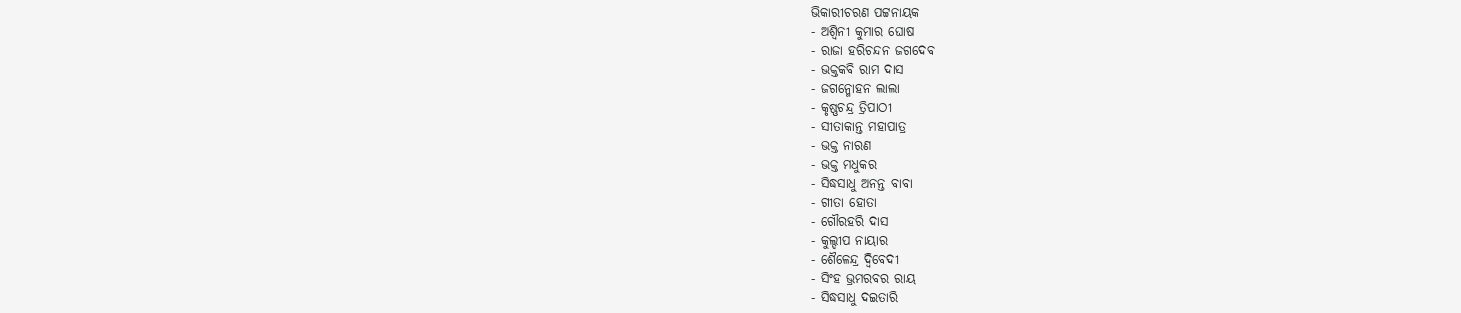ଭିକାରୀଚରଣ ପଟ୍ଟନାୟକ
- ଅଶ୍ୱିନୀ କୁମାର ଘୋଷ
- ରାଜା ହରିଚନ୍ଦନ ଜଗଦେବ
- ଭକ୍ତକବି ରାମ ଦାସ
- ଜଗନ୍ମୋହନ ଲାଲା
- କୃଷ୍ଣଚନ୍ଦ୍ର ତ୍ରିପାଠୀ
- ସୀତାକାନ୍ତ ମହାପାତ୍ର
- ଭକ୍ତ ନାରଣ
- ଭକ୍ତ ମଧୁକର
- ସିଦ୍ଧସାଧୁ ଅନନ୍ତ ବାବା
- ଗୀତା ହୋତା
- ଗୌରହରି ଦାସ
- କୁଲ୍ଦୀପ ନାୟାର
- ଶୈଳେନ୍ଦ୍ର ଦ୍ୱିବେଦୀ
- ସିଂହ ଭ୍ରମରବର ରାୟ
- ସିଦ୍ଧସାଧୁ ଦଇତାରି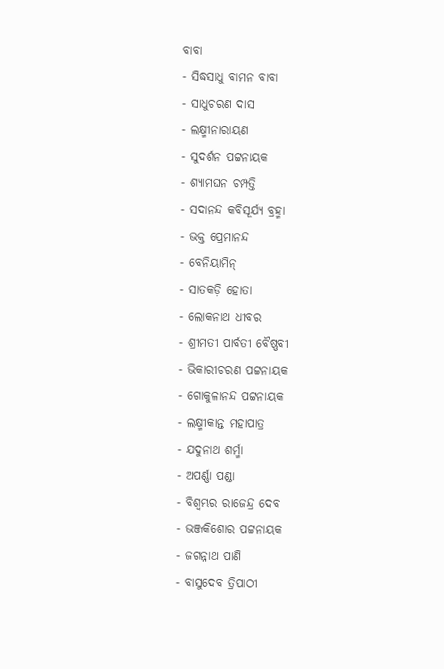ବାବା
- ସିଦ୍ଧସାଧୁ ବାମନ ବାବା
- ସାଧୁଚରଣ ଦାସ
- ଲକ୍ଷ୍ମୀନାରାୟଣ
- ସୁଦର୍ଶନ ପଟ୍ଟନାୟକ
- ଶ୍ୟାମଘନ ଚମ୍ପତ୍ତି
- ସଦାନନ୍ଦ କବିସୂର୍ଯ୍ୟ ବ୍ରହ୍ମା
- ଭକ୍ତ ପ୍ରେମାନନ୍ଦ
- ବେନିୟାମିନ୍
- ସାତକଡ଼ି ହୋତା
- ଲୋକନାଥ ଧୀବର
- ଶ୍ରୀମତୀ ପାର୍ବତୀ ବୈଷ୍ଣବୀ
- ଭିକାରୀଚରଣ ପଟ୍ଟନାୟକ
- ଗୋକୁଳାନନ୍ଦ ପଟ୍ଟନାୟକ
- ଲକ୍ଷ୍ମୀକାନ୍ତ ମହାପାତ୍ର
- ଯଦୁନାଥ ଶର୍ମ୍ମା
- ଅପର୍ଣ୍ଣା ପଣ୍ଡା
- ବିଶ୍ୱମ୍ଭର ରାଜେନ୍ଦ୍ର ଦେବ
- ଭଞ୍ଜକିଶୋର ପଟ୍ଟନାୟକ
- ଜଗନ୍ନାଥ ପାଣି
- ବାସୁଦେବ ତ୍ରିପାଠୀ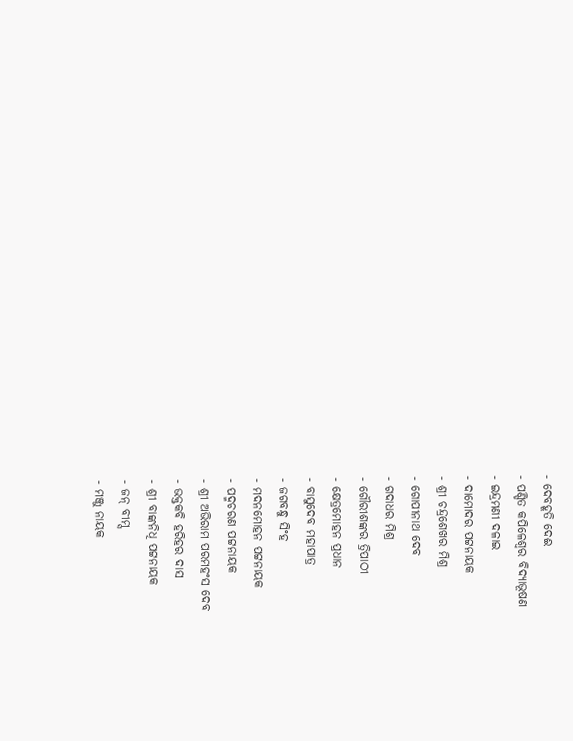- ଦେବହୂତି ଦେଈ
- ପଣ୍ଡିତ କପିଳେଶ୍ୱର ବିଦ୍ୟାଭୂଷଣ
- ଇନ୍ଦ୍ରମଣୀ ଦଳାଇ
- ଦାମୋଦର ପଟ୍ଟନାୟକ
- ଶ୍ରୀ ଚନ୍ଦ୍ରଶେଖର ମିଶ୍ର
- ଗୋପୀନାଥ ଦେବ
- ଗଦାଧର ମିଶ୍ର
- ଗୌରୀଶଙ୍କର ତ୍ରିପାଠୀ
- କ୍ଷେତ୍ରମୋହନ ପ୍ରଧାନ
- ବାସୁଦେବ ମହାପାତ୍ର
- ଜଗବନ୍ଧୁ ସିଂହ
- ମଦନମୋହନ ପଟ୍ଟନାୟକ
- ପଦ୍ମଚରଣ ପଟ୍ଟନାୟକ
- ଶ୍ରୀ ଅଭିରାମ ପରମହଂସ ଦେବ
- ଭକ୍ତକବି ହରିହର ଦାସ
- ଶ୍ରୀ ବାଙ୍କନିଧି ପଟ୍ଟନାୟକ
- ଜନ୍ ବୀମ୍ସ
- ମଞ୍ଜୁ ନାୟକ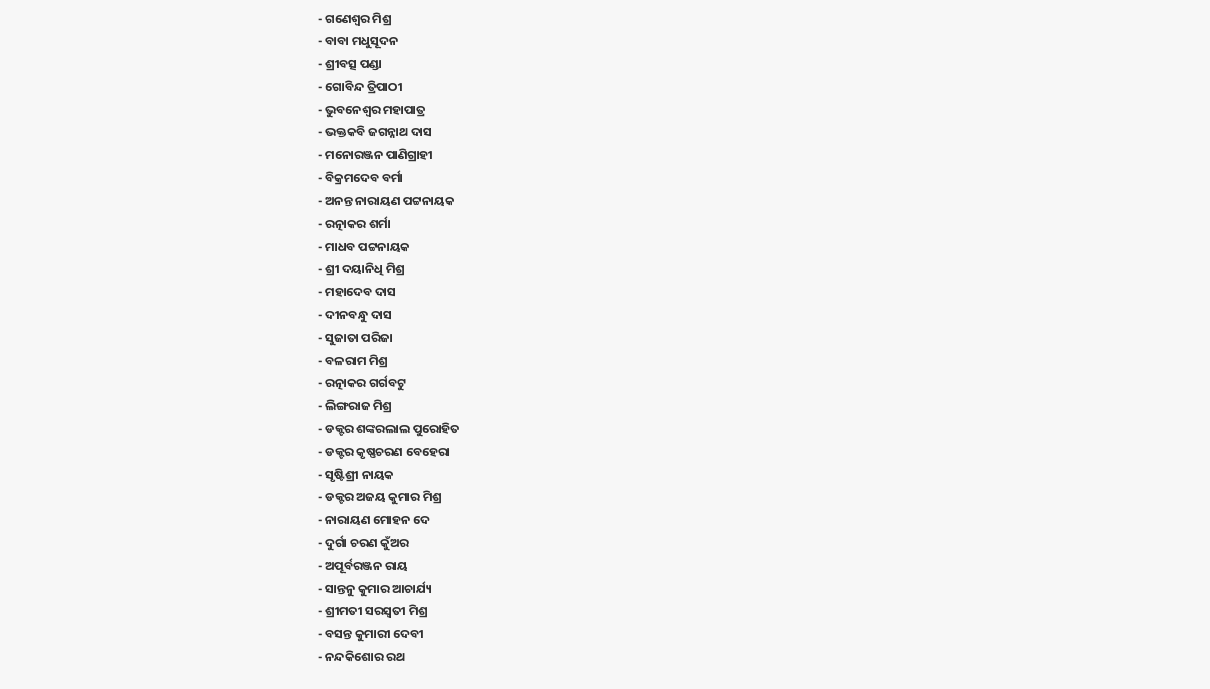- ଗଣେଶ୍ୱର ମିଶ୍ର
- ବାବା ମଧୁସୂଦନ
- ଶ୍ରୀବତ୍ସ ପଣ୍ଡା
- ଗୋବିନ୍ଦ ତ୍ରିପାଠୀ
- ଭୁବନେଶ୍ୱର ମହାପାତ୍ର
- ଭକ୍ତକବି ଜଗନ୍ନାଥ ଦାସ
- ମନୋରଞ୍ଜନ ପାଣିଗ୍ରାହୀ
- ବିକ୍ରମଦେବ ବର୍ମା
- ଅନନ୍ତ ନାରାୟଣ ପଟ୍ଟନାୟକ
- ରତ୍ନାକର ଶର୍ମା
- ମାଧବ ପଟ୍ଟନାୟକ
- ଶ୍ରୀ ଦୟାନିଧି ମିଶ୍ର
- ମହାଦେବ ଦାସ
- ଦୀନବନ୍ଧୁ ଦାସ
- ସୁଜାତା ପରିଜା
- ବଳରାମ ମିଶ୍ର
- ରତ୍ନାକର ଗର୍ଗବଟୁ
- ଲିଙ୍ଗରାଜ ମିଶ୍ର
- ଡକ୍ଟର ଶଙ୍କରଲାଲ ପୁରୋହିତ
- ଡକ୍ଟର କୃଷ୍ଣଚରଣ ବେହେରା
- ସୃଷ୍ଟିଶ୍ରୀ ନାୟକ
- ଡକ୍ଟର ଅଜୟ କୁମାର ମିଶ୍ର
- ନାରାୟଣ ମୋହନ ଦେ
- ଦୁର୍ଗା ଚରଣ କୁଁଅର
- ଅପୂର୍ବରଞ୍ଜନ ରାୟ
- ସାନ୍ତନୁ କୁମାର ଆଚାର୍ଯ୍ୟ
- ଶ୍ରୀମତୀ ସରସ୍ୱତୀ ମିଶ୍ର
- ବସନ୍ତ କୁମାରୀ ଦେବୀ
- ନନ୍ଦକିଶୋର ରଥ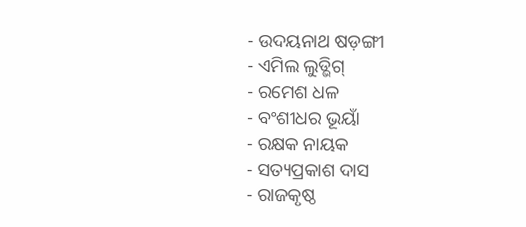- ଉଦୟନାଥ ଷଡ଼ଙ୍ଗୀ
- ଏମିଲ ଲୁଡ୍ଭିଗ୍
- ରମେଶ ଧଳ
- ବଂଶୀଧର ଭୂୟାଁ
- ରକ୍ଷକ ନାୟକ
- ସତ୍ୟପ୍ରକାଶ ଦାସ
- ରାଜକୃଷ୍ଠ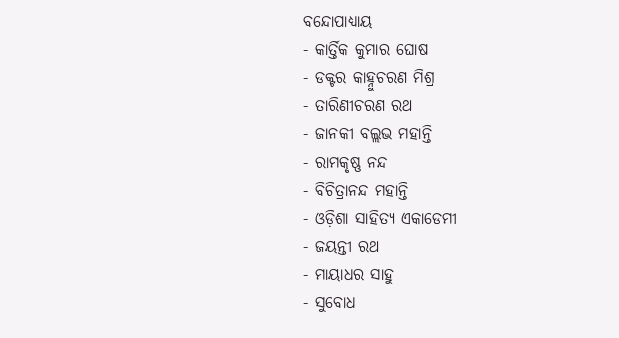ବନ୍ଦୋପାଧ୍ୟାୟ
- କାର୍ତ୍ତିକ କୁମାର ଘୋଷ
- ଡକ୍ଟର କାହ୍ନୁଚରଣ ମିଶ୍ର
- ତାରିଣୀଚରଣ ରଥ
- ଜାନକୀ ବଲ୍ଲଭ ମହାନ୍ତି
- ରାମକୃଷ୍ଣ ନନ୍ଦ
- ବିଚିତ୍ରାନନ୍ଦ ମହାନ୍ତି
- ଓଡ଼ିଶା ସାହିତ୍ୟ ଏକାଡେମୀ
- ଜୟନ୍ତୀ ରଥ
- ମାୟାଧର ସାହୁ
- ସୁବୋଧ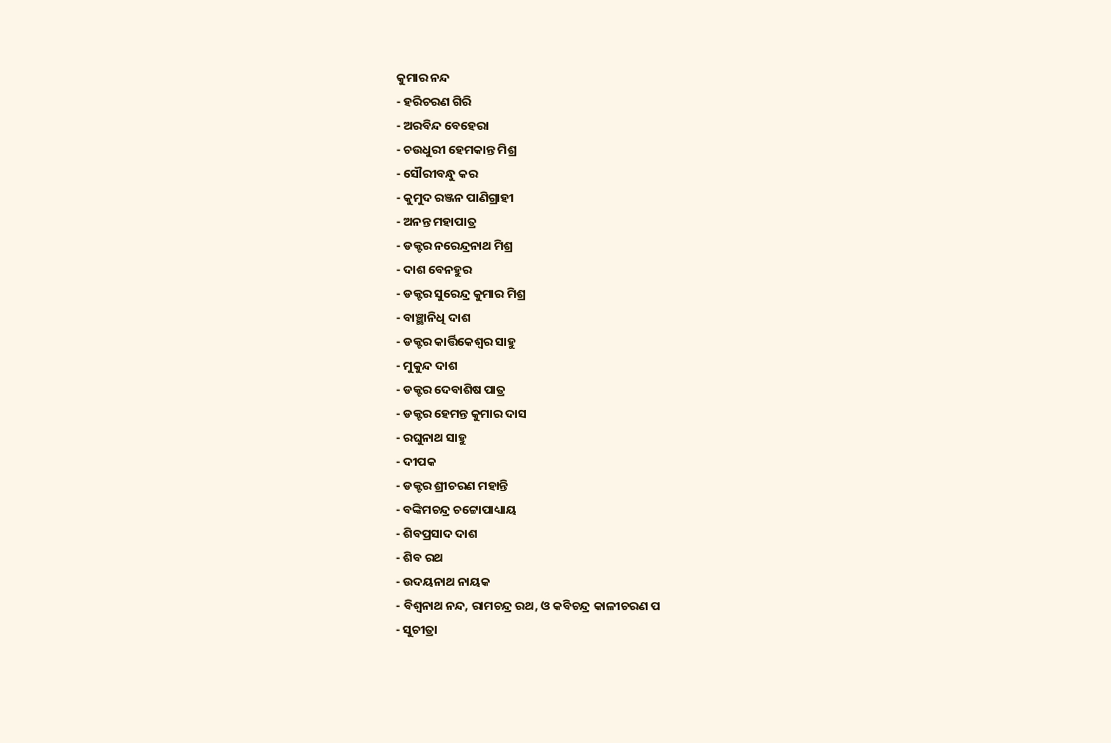କୁମାର ନନ୍ଦ
- ହରିଚରଣ ଗିରି
- ଅରବିନ୍ଦ ବେହେରା
- ଚଉଧୁରୀ ହେମକାନ୍ତ ମିଶ୍ର
- ସୌରୀବନ୍ଧୁ କର
- କୁମୁଦ ରଞ୍ଜନ ପାଣିଗ୍ରାହୀ
- ଅନନ୍ତ ମହାପାତ୍ର
- ଡକ୍ଟର ନରେନ୍ଦ୍ରନାଥ ମିଶ୍ର
- ଦାଶ ବେନହୁର
- ଡକ୍ଟର ସୁରେନ୍ଦ୍ର କୁମାର ମିଶ୍ର
- ବାଞ୍ଛାନିଧି ଦାଶ
- ଡକ୍ଟର କାର୍ତ୍ତିକେଶ୍ୱର ସାହୁ
- ମୁକୁନ୍ଦ ଦାଶ
- ଡକ୍ଟର ଦେବାଶିଷ ପାତ୍ର
- ଡକ୍ଟର ହେମନ୍ତ କୁମାର ଦାସ
- ରଘୁନାଥ ସାହୁ
- ଦୀପକ
- ଡକ୍ଟର ଶ୍ରୀଚରଣ ମହାନ୍ତି
- ବଙ୍କିମଚନ୍ଦ୍ର ଚଟ୍ଟୋପାଧ୍ୟାୟ
- ଶିବପ୍ରସାଦ ଦାଶ
- ଶିବ ରଥ
- ଉଦୟନାଥ ନାୟକ
- ବିଶ୍ୱନାଥ ନନ୍ଦ, ରାମଚନ୍ଦ୍ର ରଥ, ଓ କବିଚନ୍ଦ୍ର କାଳୀଚରଣ ପ
- ସୁଚୀତ୍ରା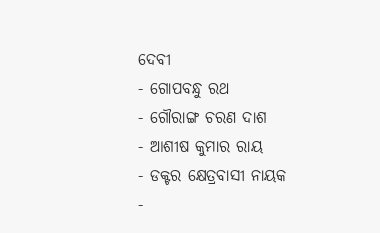ଦେବୀ
- ଗୋପବନ୍ଧୁ ରଥ
- ଗୌରାଙ୍ଗ ଚରଣ ଦାଶ
- ଆଶୀଷ କୁମାର ରାୟ
- ଡକ୍ଟର କ୍ଷେତ୍ରବାସୀ ନାୟକ
-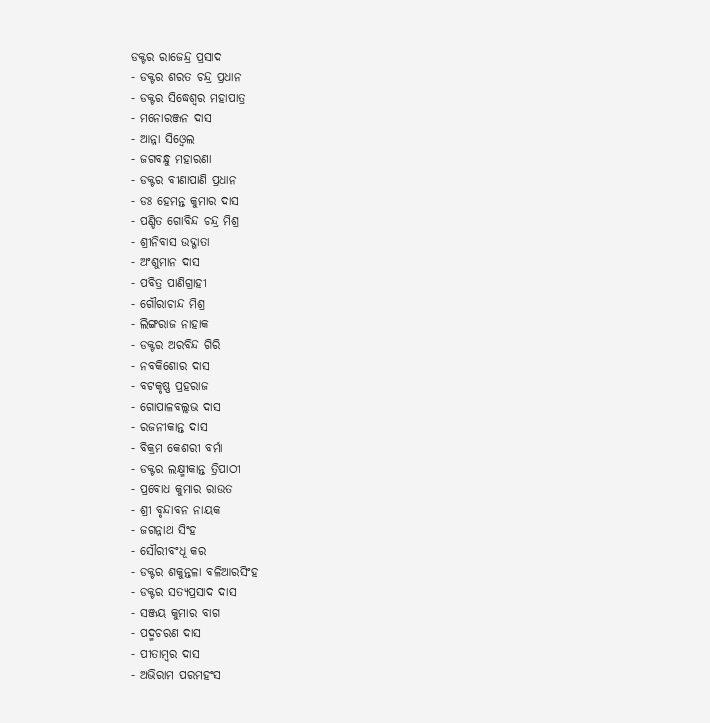ଡକ୍ଟର ରାଜେନ୍ଦ୍ର ପ୍ରସାଦ
- ଡକ୍ଟର ଶରତ ଚନ୍ଦ୍ର ପ୍ରଧାନ
- ଡକ୍ଟର ସିଦ୍ଧେଶ୍ୱର ମହାପାତ୍ର
- ମନୋରଞ୍ଜନ ଦାସ
- ଆନ୍ନା ସିଓ୍ୱେଲ
- ଜଗବନ୍ଧୁ ମହାରଣା
- ଡକ୍ଟର ବୀଣାପାଣି ପ୍ରଧାନ
- ଡଃ ହେମନ୍ତ କୁମାର ଦାସ
- ପଣ୍ଡିତ ଗୋବିନ୍ଦ ଚନ୍ଦ୍ର ମିଶ୍ର
- ଶ୍ରୀନିବାସ ଉଦ୍ଗାତା
- ଅଂଶୁମାନ ଦାସ
- ପବିତ୍ର ପାଣିଗ୍ରାହୀ
- ଗୌରାଚାନ୍ଦ ମିଶ୍ର
- ଲିଙ୍ଗରାଜ ନାହାକ
- ଡକ୍ଟର ଅରବିନ୍ଦ ଗିରି
- ନବକିଶୋର ଦାସ
- ବଟକୃଷ୍ଣ ପ୍ରହରାଜ
- ଗୋପାଳବଲ୍ଲଭ ଦାସ
- ରଜନୀକାନ୍ତ ଦାସ
- ବିକ୍ରମ କେଶରୀ ବର୍ମା
- ଡକ୍ଟର ଲକ୍ଷ୍ମୀକାନ୍ତ ତ୍ରିପାଠୀ
- ପ୍ରବୋଧ କୁମାର ରାଉତ
- ଶ୍ରୀ ବୃନ୍ଦାବନ ନାୟକ
- ଜଗନ୍ନାଥ ସିଂହ
- ସୌରୀବଂଧୂ କର
- ଡକ୍ଟର ଶକୁନ୍ତଳା ବଳିଆରସିଂହ
- ଡକ୍ଟର ସତ୍ୟପ୍ରସାଦ ଦାସ
- ସଞ୍ଜୟ କୁମାର ବାଗ
- ପଦ୍ମଚରଣ ଦାସ
- ପୀତାମ୍ବର ଦାସ
- ଅଭିରାମ ପରମହଂସ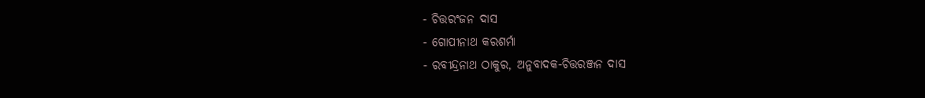- ଚିତ୍ତରଂଜନ ଦାସ
- ଗୋପୀନାଥ କରଶର୍ମା
- ରବୀନ୍ଦ୍ରନାଥ ଠାକୁର, ଅନୁବାଦକ-ଚିତ୍ତରଞ୍ଜନ ଦାସ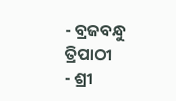- ବ୍ରଜବନ୍ଧୁ ତ୍ରିପାଠୀ
- ଶ୍ରୀ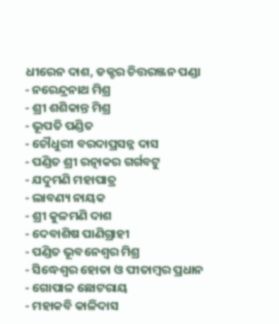ଧୀରେନ ଦାଶ, ଡକ୍ଟର ଚିତ୍ତରଞ୍ଜନ ପଣ୍ଡା
- ନରେନ୍ଦ୍ରନାଥ ମିଶ୍ର
- ଶ୍ରୀ ଶଶିକାନ୍ତ ମିଶ୍ର
- ଭୂପତି ପଣ୍ଡିତ
- ଚୌଧୁରୀ ବରଦାପ୍ରସନ୍ନ ଦାସ
- ପଣ୍ଡିତ ଶ୍ରୀ ରତ୍ନାକର ଗର୍ଗବଟୁ
- ଯଦୁମଣି ମହାପାତ୍ର
- ଲାବଣ୍ୟ ନାୟକ
- ଶ୍ରୀ କୁଳମଣି ଦାଶ
- ଦେବାଶିଷ ପାଣିଗ୍ରାହୀ
- ପଣ୍ଡିତ ଭୂବନେଶ୍ୱର ମିଶ୍ର
- ସିଦ୍ଧେଶ୍ଵର ହୋତା ଓ ପୀତାମ୍ବର ପ୍ରଧାନ
- ଗୋପାଳ ଛୋଟରାୟ
- ମହାକବି କାଳିଦାସ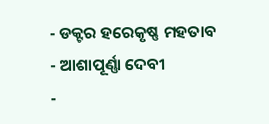- ଡକ୍ଟର ହରେକୃଷ୍ଣ ମହତାବ
- ଆଶାପୂର୍ଣ୍ଣା ଦେବୀ
-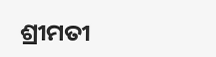ଶ୍ରୀମତୀ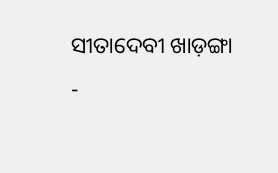ସୀତାଦେବୀ ଖାଡ଼ଙ୍ଗା
-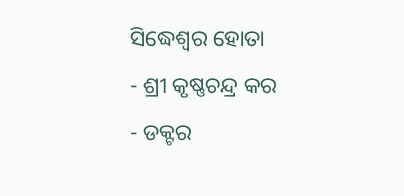ସିଦ୍ଧେଶ୍ୱର ହୋତା
- ଶ୍ରୀ କୃଷ୍ଣଚନ୍ଦ୍ର କର
- ଡକ୍ଟର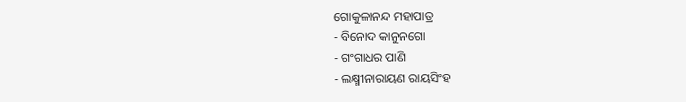ଗୋକୁଳାନନ୍ଦ ମହାପାତ୍ର
- ବିନୋଦ କାନୁନଗୋ
- ଗଂଗାଧର ପାଣି
- ଲକ୍ଷ୍ମୀନାରାୟଣ ରାୟସିଂହ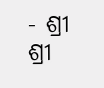- ଶ୍ରୀ ଶ୍ରୀ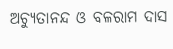ଅଚ୍ୟୁତାନନ୍ଦ ଓ ବଳରାମ ଦାସ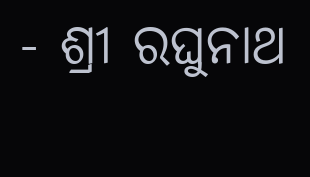- ଶ୍ରୀ ରଘୁନାଥ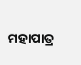ମହାପାତ୍ର